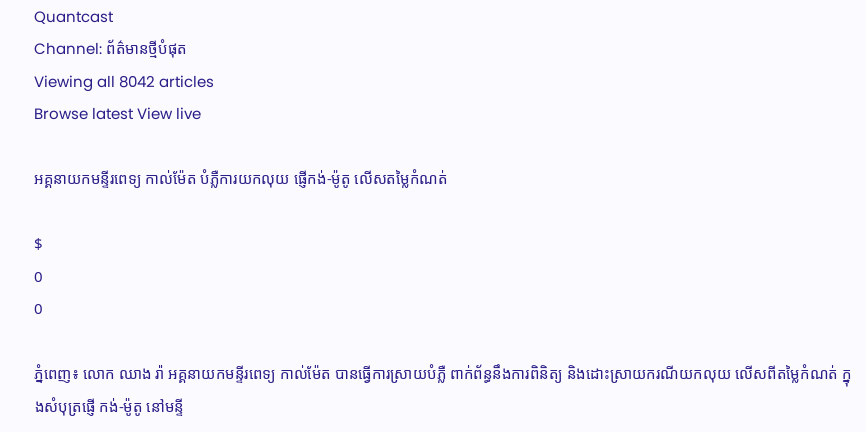Quantcast
Channel: ព័ត៌មានថ្មីបំផុត
Viewing all 8042 articles
Browse latest View live

អគ្គនាយកមន្ទីរពេទ្យ កាល់ម៉ែត បំភ្លឺការយកលុយ ផ្ញើកង់-ម៉ូតូ លើសតម្លៃកំណត់

$
0
0

ភ្នំពេញ៖ លោក ឈាង រ៉ា អគ្គនាយកមន្ទីរពេទ្យ កាល់ម៉ែត បានធ្វើការស្រាយបំភ្លឺ ពាក់ព័ន្ធនឹងការពិនិត្យ និងដោះស្រាយករណីយកលុយ លើសពីតម្លៃកំណត់ ក្នុងសំបុត្រផ្ញើ កង់-ម៉ូតូ នៅមន្ទី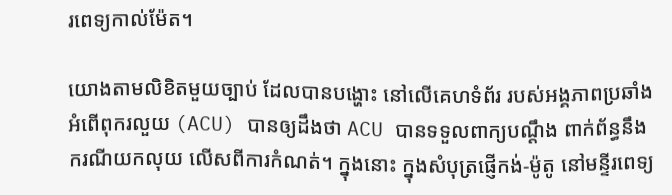រពេទ្យកាល់ម៉ែត។

យោងតាមលិខិតមួយច្បាប់ ដែលបានបង្ហោះ នៅលើគេហទំព័រ របស់អង្គភាពប្រឆាំងអំពើពុករលួយ (ACU) បានឲ្យដឹងថា ACU បានទទួលពាក្យបណ្តឹង ពាក់ព័ន្ធនឹង ករណីយកលុយ លើសពីការកំណត់។ ក្នុងនោះ ក្នុងសំបុត្រផ្ញើកង់-ម៉ូតូ នៅមន្ទីរពេទ្យ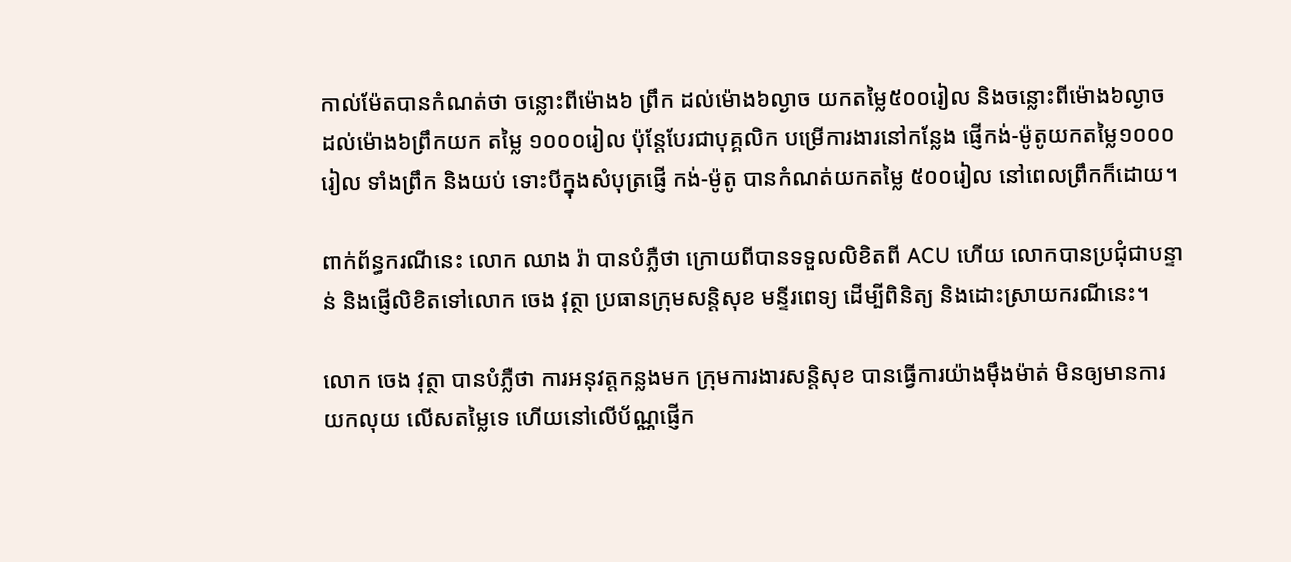កាល់ម៉ែតបានកំណត់ថា ចន្លោះពីម៉ោង៦ ព្រឹក ដល់ម៉ោង៦ល្ងាច យកតម្លៃ៥០០រៀល និងចន្លោះពីម៉ោង៦ល្ងាច ដល់ម៉ោង៦ព្រឹកយក តម្លៃ ១០០០រៀល ប៉ុន្តែបែរជាបុគ្គលិក បម្រើការងារនៅកន្លែង ផ្ញើកង់-ម៉ូតូយកតម្លៃ១០០០រៀល ទាំងព្រឹក និងយប់ ទោះបីក្នុងសំបុត្រផ្ញើ កង់-ម៉ូតូ បានកំណត់យកតម្លៃ ៥០០រៀល នៅពេលព្រឹកក៏ដោយ។

ពាក់ព័ន្ធករណីនេះ លោក ឈាង រ៉ា បានបំភ្លឺថា ក្រោយពីបានទទួលលិខិតពី ACU ហើយ លោកបានប្រជុំជាបន្ទាន់ និងផ្ញើលិខិតទៅលោក ចេង វុត្ថា ប្រធានក្រុមសន្តិសុខ មន្ទីរពេទ្យ ដើម្បីពិនិត្យ និងដោះស្រាយករណីនេះ។

លោក ចេង វុត្ថា បានបំភ្លឺថា ការអនុវត្តកន្លងមក ក្រុមការងារសន្តិសុខ បានធ្វើការយ៉ាងម៉ឹងម៉ាត់ មិនឲ្យមានការយកលុយ លើសតម្លៃទេ ហើយនៅលើប័ណ្ណផ្ញើក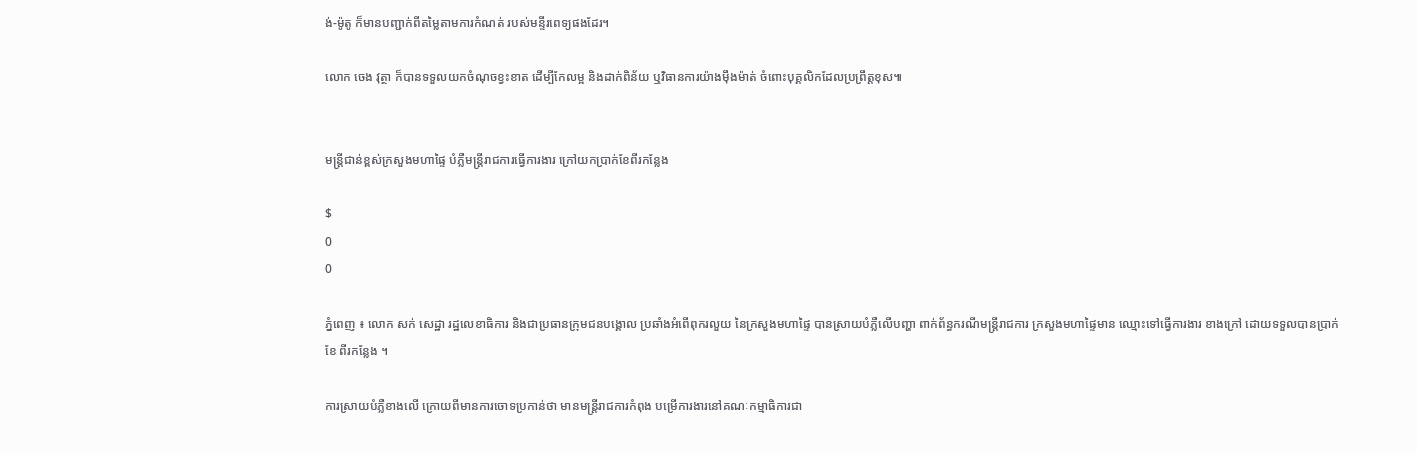ង់-ម៉ូតូ ក៏មានបញ្ជាក់ពីតម្លៃតាមការកំណត់ របស់មន្ទីរពេទ្យផងដែរ។

លោក ចេង វុត្ថា ក៏បានទទួលយកចំណុចខ្វះខាត ដើម្បីកែលម្អ និងដាក់ពិន័យ ឬវិធានការយ៉ាងម៉ឹងម៉ាត់ ចំពោះបុគ្គលិកដែលប្រព្រឹត្តខុស៕


មន្រ្តីជាន់ខ្ពស់ក្រសួងមហាផ្ទៃ បំភ្លឺមន្ត្រីរាជការធ្វើការងារ ក្រៅយកប្រាក់ខែពីរកន្លែង

$
0
0

ភ្នំពេញ ៖ លោក សក់ សេដ្ឋា រដ្ឋលេខាធិការ និងជាប្រធានក្រុមជនបង្គោល ប្រឆាំងអំពើពុករលួយ នៃក្រសួងមហាផ្ទៃ បានស្រាយបំភ្លឺលើបញ្ហា ពាក់ព័ន្ធករណីមន្ត្រីរាជការ ក្រសួងមហាផ្ទៃមាន ឈ្មោះទៅធ្វើការងារ ខាងក្រៅ ដោយទទួលបានប្រាក់ខែ ពីរកន្លែង ។

ការស្រាយបំភ្លឺខាងលើ ក្រោយពីមានការចោទប្រកាន់ថា មានមន្ត្រីរាជការកំពុង បម្រើការងារនៅគណៈកម្មាធិការជា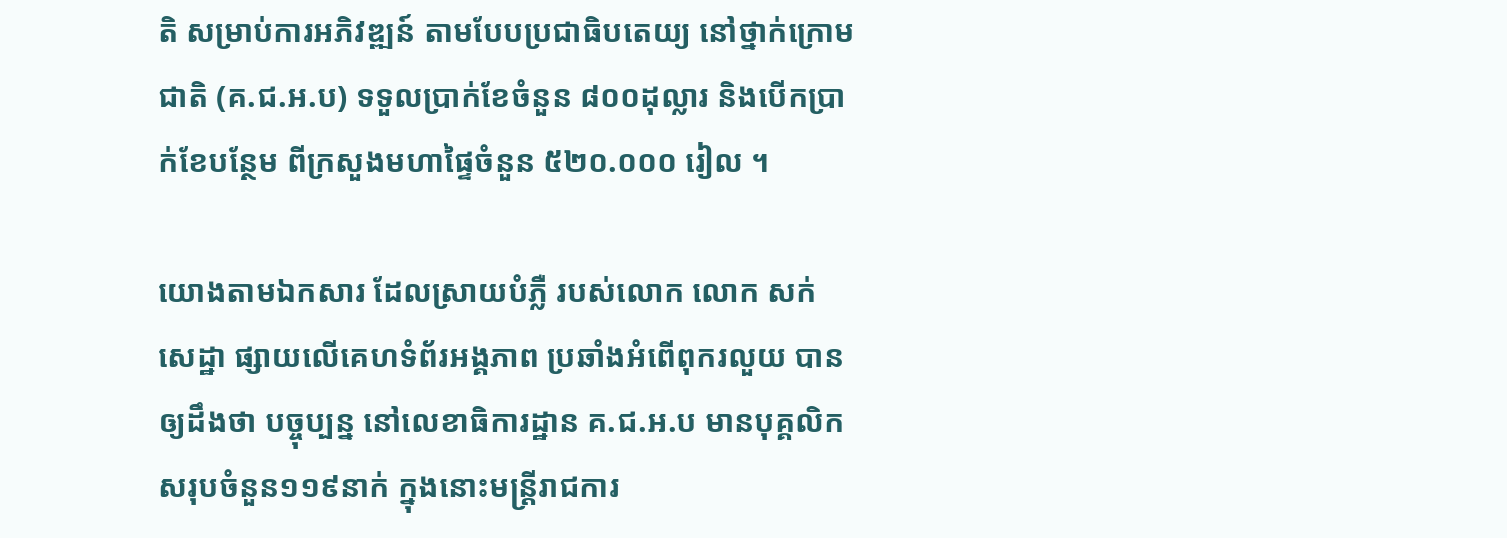តិ សម្រាប់ការអភិវឌ្ឍន៍ តាមបែបប្រជាធិបតេយ្យ នៅថ្នាក់ក្រោមជាតិ (គ.ជ.អ.ប) ទទួលប្រាក់ខែចំនួន ៨០០ដុល្លារ និងបើកប្រាក់ខែបន្ថែម ពីក្រសួងមហាផ្ទៃចំនួន ៥២០.០០០ រៀល ។

យោងតាមឯកសារ ដែលស្រាយបំភ្លឺ របស់លោក លោក សក់ សេដ្ឋា ផ្សាយលើគេហទំព័រអង្គភាព ប្រឆាំងអំពើពុករលួយ បានឲ្យដឹងថា បច្ចុប្បន្ន នៅលេខាធិការដ្ឋាន គ.ជ.អ.ប មានបុគ្គលិកសរុបចំនួន១១៩នាក់ ក្នុងនោះមន្រ្តីរាជការ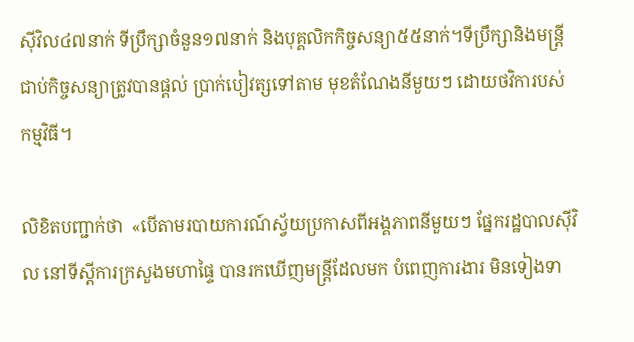ស៊ីវិល៤៧នាក់ ទីប្រឹក្សាចំនួន១៧នាក់ និងបុគ្គលិកកិច្ចសន្យា៥៥នាក់។ទីប្រឹក្សានិងមន្រ្តី ជាប់កិច្ចសន្យាត្រូវបានផ្តល់ ប្រាក់បៀវត្សទៅតាម មុខតំណែងនីមួយៗ ដោយថវិការបស់កម្មវិធី។

លិខិតបញ្ជាក់ថា  «បើតាមរបាយការណ៍ស្វ័យប្រកាសពីអង្គភាពនីមួយៗ ផ្នែករដ្ឋបាលស៊ីវិល នៅទីស្តីការក្រសួងមហាផ្ទៃ បានរកឃើញមន្ត្រីដែលមក បំពេញការងារ មិនទៀងទា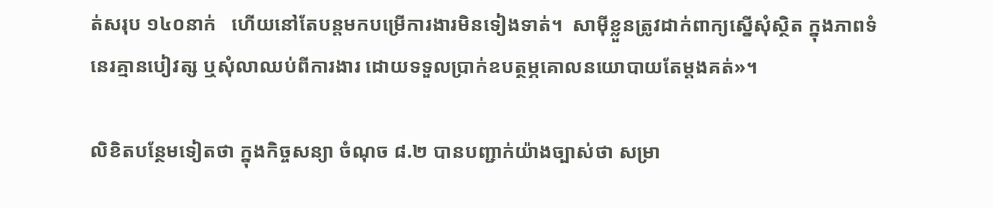ត់សរុប ១៤០នាក់   ហើយនៅតែបន្តមកបម្រើការងារមិនទៀងទាត់។  សាម៉ីខ្លួនត្រូវដាក់ពាក្យស្នើសុំស្ថិត ក្នុងភាពទំនេរគ្មានបៀវត្ស ឬសុំលាឈប់ពីការងារ ដោយទទួលប្រាក់ឧបត្ថម្ភគោលនយោបាយតែម្តងគត់»។

លិខិតបន្ថែមទៀតថា ក្នុងកិច្ចសន្យា ចំណុច ៨.២ បានបញ្ជាក់យ៉ាងច្បាស់ថា សម្រា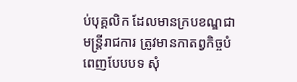ប់បុគ្គលិក ដែលមានក្របខណ្ឌជាមន្ត្រីរាជការ ត្រូវមានកាតព្វកិច្ចបំពេញបែបបទ សុំ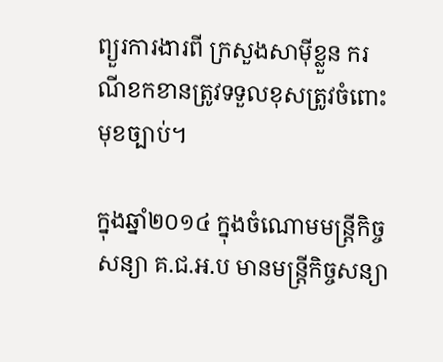ព្យួរការងារពី ក្រសួងសាម៉ីខ្លួន ករណីខកខានត្រូវទទួលខុសត្រូវចំពោះមុខច្បាប់។

ក្នុងឆ្នាំ២០១៤ ក្នុងចំណោមមន្ត្រីកិច្ចសន្យា គ.ជ.អ.ប មានមន្ត្រីកិច្ចសន្យា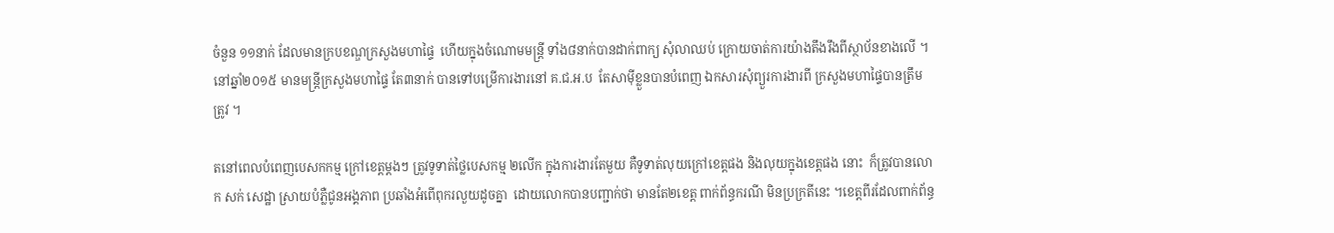ចំនួន ១១នាក់ ដែលមានក្របខណ្ឌក្រសួងមហាផ្ទៃ  ហើយក្នុងចំណោមមន្ត្រី ទាំង៨នាក់បានដាក់ពាក្យ សុំលាឈប់ ក្រោយចាត់ការយ៉ាងតឹងរឹងពីស្ថាប័នខាងលើ ។  នៅឆ្នាំ២០១៥ មានមន្ត្រីក្រសួងមហាផ្ទៃ តែ៣នាក់ បានទៅបម្រើការងារនៅ គ.ជ.អ.ប  តែសាម៉ីខ្លួនបានបំពេញ ឯកសារសុំព្យួរការងារពី ក្រសួងមហាផ្ទៃបានត្រឹមត្រូវ ។

តនៅពេលបំពេញបេសកកម្ម ក្រៅខេត្តម្តងៗ ត្រូវទូទាត់ថ្លៃបេសកម្ម ២លើក ក្នុងការងារតែមួយ គឺទូទាត់លុយក្រៅខេត្តផង និងលុយក្នុងខេត្តផង នោះ  ក៏ត្រូវបានលោក សក់ សេដ្ឋា ស្រាយបំភ្លឺជូនអង្គភាព ប្រឆាំងអំពើពុករលួយដូចគ្នា  ដោយលោកបានបញ្ជាក់ថា មានតែ២ខេត្ត ពាក់ព័ន្ធករណី មិនប្រក្រតីនេះ ។ខេត្តពីរដែលពាក់ព័ន្ធ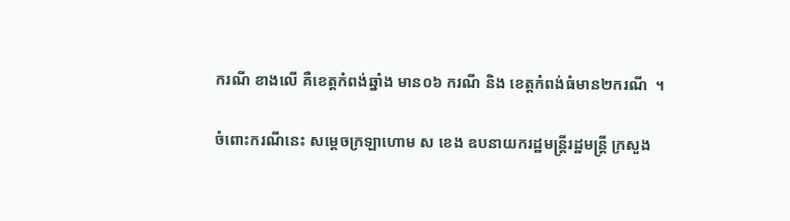ករណី ខាងលើ គឺខេត្តកំពង់ឆ្នាំង មាន០៦ ករណី និង ខេត្តកំពង់ធំមាន២ករណី  ។

ចំពោះករណីនេះ សម្តេចក្រឡាហោម ស ខេង ឧបនាយករដ្ឋមន្ត្រីរដ្ឋមន្រ្តី ក្រសួង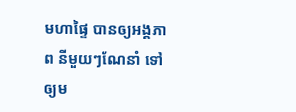មហាផ្ទៃ បានឲ្យអង្គភាព នីមួយៗណែនាំ ទៅឲ្យម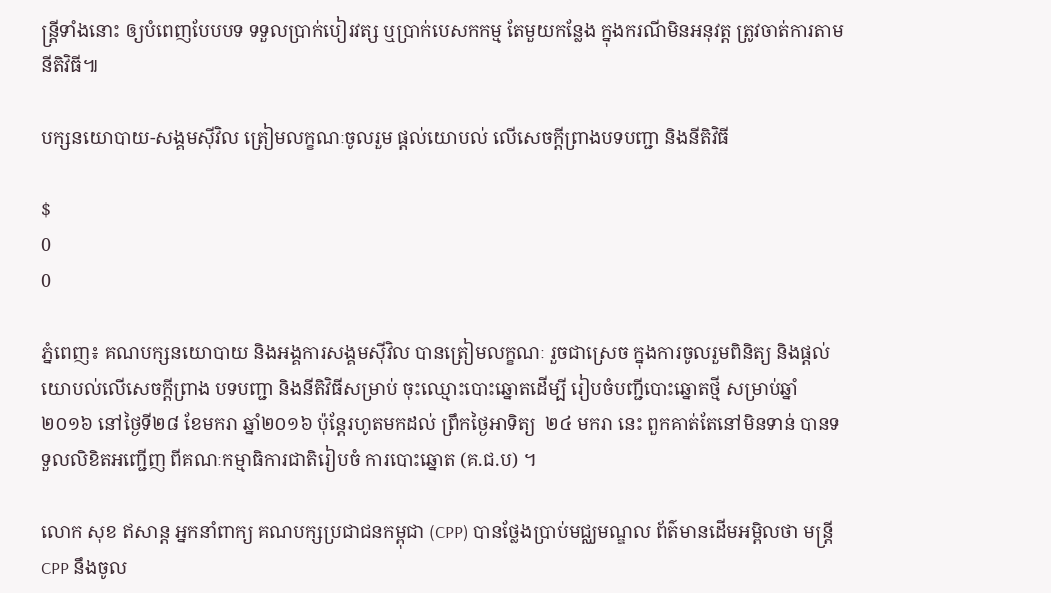ន្ត្រីទាំងនោះ ឲ្យបំពេញបែបបទ ទទួលប្រាក់បៀរវត្ស ឬប្រាក់បេសកកម្ម តែមួយកន្លែង ក្នុងករណីមិនអនុវត្ត ត្រូវចាត់ការតាមនីតិវិធី៕

បក្សនយោបាយ-សង្គមស៊ីវិល ត្រៀមលក្ខណៈចូលរួម ផ្ដល់យោបល់ លើសេចក្ដីព្រាងបទបញ្ជា និងនីតិវិធី

$
0
0

ភ្នំពេញ៖ គណបក្សនយោបាយ និងអង្គការសង្គមស៊ីវិល បានត្រៀមលក្ខណៈ រួចជាស្រេច ក្នុងការចូលរួមពិនិត្យ និងផ្ដល់យោបល់លើសេចក្ដីព្រាង បទបញ្ជា និងនីតិវិធីសម្រាប់ ចុះឈ្មោះបោះឆ្នោតដើម្បី រៀបចំបញ្ជីបោះឆ្នោតថ្មី សម្រាប់ឆ្នាំ ២០១៦ នៅថ្ងៃទី២៨ ខែមករា ឆ្នាំ២០១៦ ប៉ុន្តែរហូតមកដល់ ព្រឹកថ្ងៃអាទិត្យ  ២៤ មករា នេះ ពួកគាត់តែនៅមិនទាន់ បានទទួលលិខិតអញ្ជើញ ពីគណៈកម្មាធិការជាតិរៀបចំ ការបោះឆ្នោត (គ.ជ.ប) ។

លោក សុខ ឥសាន្ត អ្នកនាំពាក្យ គណបក្សប្រជាជនកម្ពុជា (CPP) បានថ្លែងប្រាប់មជ្ឈមណ្ឌល ព័ត៌មានដើមអម្ពិលថា មន្រ្តី CPP នឹងចូល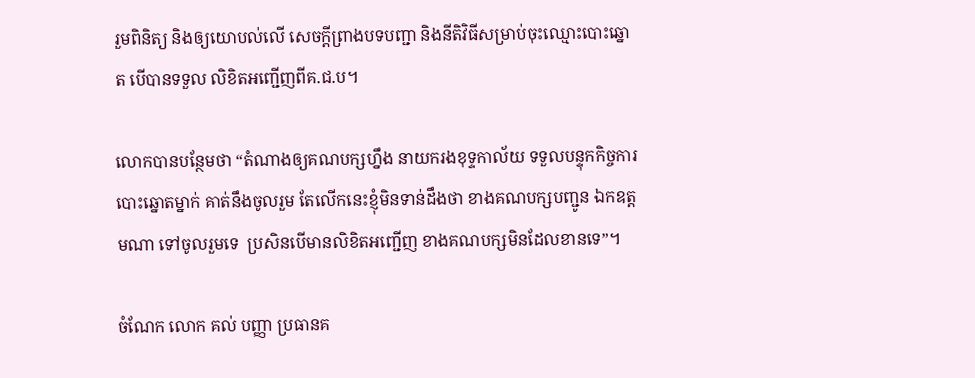រួមពិនិត្យ និងឲ្យយោបល់លើ សេចក្ដីព្រាងបទបញ្ជា និងនីតិវិធីសម្រាប់ចុះឈ្មោះបោះឆ្នោត បើបានទទួល លិខិតអញ្ជើញពីគ.ជ.ប។

លោកបានបន្ថែមថា “តំណាងឲ្យគណបក្សហ្នឹង នាយករងខុទ្ទកាល័យ ទទួលបន្ទុកកិច្ចការបោះឆ្នោតម្នាក់ គាត់នឹងចូលរួម តែលើកនេះខ្ញុំមិនទាន់ដឹងថា ខាងគណបក្សបញ្ជូន ឯកឧត្តមណា ទៅចូលរួមទេ  ប្រសិនបើមានលិខិតអញ្ជើញ ខាងគណបក្សមិនដែលខានទេ”។

ចំណែក លោក គល់ បញ្ញា ប្រធានគ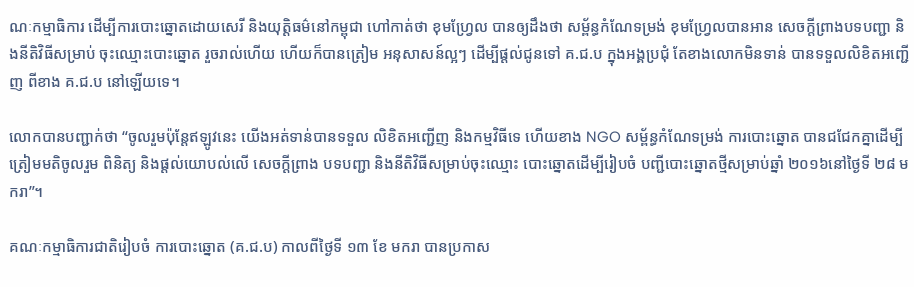ណៈកម្មាធិការ ដើម្បីការបោះឆ្នោតដោយសេរី និងយុត្តិធម៌នៅកម្ពុជា ហៅកាត់ថា ខុមហ្វ្រែល បានឲ្យដឹងថា សម្ព័ន្ធកំណែទម្រង់ ខុមហ្វ្រែលបានអាន សេចក្ដីព្រាងបទបញ្ជា និងនីតិវិធីសម្រាប់ ចុះឈ្មោះបោះឆ្នោត រួចរាល់ហើយ ហើយក៏បានត្រៀម អនុសាសន៍ល្អៗ ដើម្បីផ្ដល់ជូនទៅ គ.ជ.ប ក្នុងអង្គប្រជុំ តែខាងលោកមិនទាន់ បានទទួលលិខិតអញ្ជើញ ពីខាង គ.ជ.ប នៅឡើយទេ។

លោកបានបញ្ជាក់ថា “ចូលរួមប៉ុន្តែឥឡូវនេះ យើងអត់ទាន់បានទទួល លិខិតអញ្ជើញ និងកម្មវិធីទេ ហើយខាង NGO សម្ព័ន្ធកំណែទម្រង់ ការបោះឆ្នោត បានជជែកគ្នាដើម្បី ត្រៀមមតិចូលរួម ពិនិត្យ និងផ្ដល់យោបល់លើ សេចក្ដីព្រាង បទបញ្ជា និងនីតិវិធីសម្រាប់ចុះឈ្មោះ បោះឆ្នោតដើម្បីរៀបចំ បញ្ជីបោះឆ្នោតថ្មីសម្រាប់ឆ្នាំ ២០១៦នៅថ្ងៃទី ២៨ មករា”។

គណៈកម្មាធិការជាតិរៀបចំ ការបោះឆ្នោត (គ.ជ.ប) កាលពីថ្ងៃទី ១៣ ខែ មករា បានប្រកាស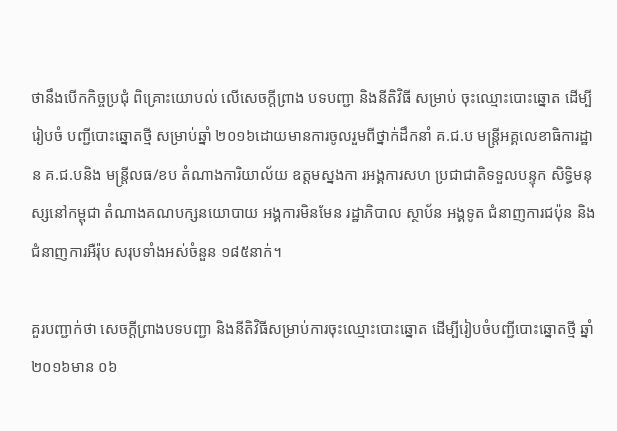ថានឹងបើកកិច្ចប្រជុំ ពិគ្រោះយោបល់ លើសេចក្ដីព្រាង បទបញ្ជា និងនីតិវិធី សម្រាប់ ចុះឈ្មោះបោះឆ្នោត ដើម្បីរៀបចំ បញ្ជីបោះឆ្នោតថ្មី សម្រាប់ឆ្នាំ ២០១៦ដោយមានការចូលរួមពីថ្នាក់ដឹកនាំ គ.ជ.ប មន្រ្តីអគ្គលេខាធិការដ្ឋាន គ.ជ.បនិង មន្រ្តីលធ/ខប តំណាងការិយាល័យ ឧត្តមស្នងកា រអង្គការសហ ប្រជាជាតិទទួលបន្ទុក សិទ្ធិមនុស្សនៅកម្ពុជា តំណាងគណបក្សនយោបាយ អង្គការមិនមែន រដ្ឋាភិបាល ស្ថាប័ន អង្គទូត ជំនាញការជប៉ុន និងជំនាញការអឺរ៉ុប សរុបទាំងអស់ចំនួន ១៨៥នាក់។

គួរបញ្ជាក់ថា សេចក្ដីព្រាងបទបញ្ជា និងនីតិវិធីសម្រាប់ការចុះឈ្មោះបោះឆ្នោត ដើម្បីរៀបចំបញ្ជីបោះឆ្នោតថ្មី ឆ្នាំ២០១៦មាន ០៦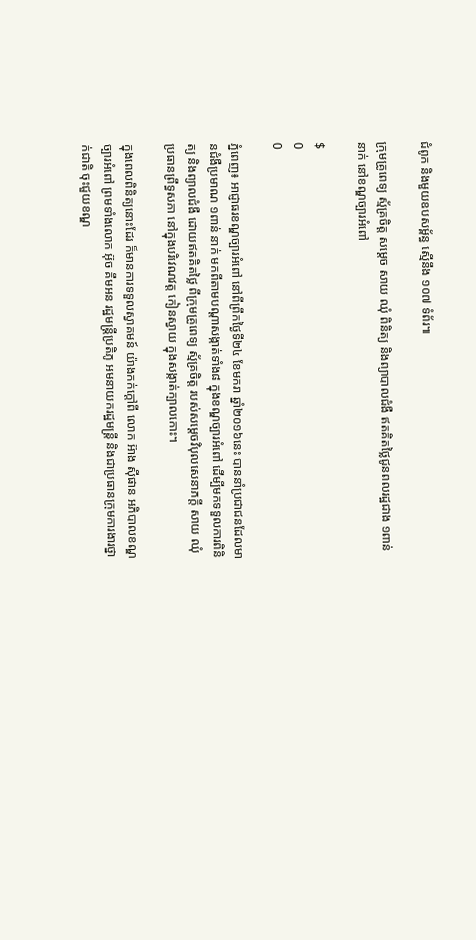ជំពូក និងមួយឧបសម្ព័ន្ធ ស្មើនឹង ១០៧ ទំព័រ៕

ក្រុមគ្រូពេទ្យ ស្ម័គ្រចិត្ត សម្តេច សាយ ឈុំ ពិនិត្យ និងព្យាបាលជំងឺ ឥតគិតថ្លៃជូនពលរដ្ឋជាង ១ពាន់នាក់ នៅខណ្ឌច្បារអំពៅ

$
0
0

ភ្នំពេញ៖ អាជ្ញាធរខណ្ឌច្បារអំពៅ នៅពីព្រឹកថ្ងៃទី២៤ ខែមករា ឆ្នាំ២០១៦នេះ បាននាំប្រជាជនដែលមានជំងឺប្រមាណ ១ពាន់ នាក់ មកពីតាមបណ្តាសង្កាត់ទាំង៨ ក្នុងខណ្ឌច្បារអំពៅ ដើម្បីមកទទួលការពិនិត្យ និងព្យាលជំងឺ ដោយឥតគិតថ្លៃ ពីក្រុមគ្រូពេទ្យ ស្ម័គ្រចិត្ត របស់សម្តេចវិបុលសេនាភក្តី សាយ ឈុំ ប្រធានព្រឹទ្ធសភា នៅក្នុងបរិវេណវត្ត កៀនស្វាយ ក្នុងសង្កាត់ក្បាលកោះ។

ក្នុងពេលពិនិត្យនោះដែរ ក៏មានការទទួលស្វាគមន៍ យ៉ាងកក់ក្តៅពី លោក អ៊ាង ស៊ីផាន អភិបាលខណ្ឌច្បារអំពៅ ព្រមទាំងលោក អ៊ុច គឹមអន រដ្ឋមន្ត្រីប្រតិភូ អមនាយករដ្ឋមន្ត្រី និងជាប្រធានក្រុមការងារថ្នាក់ជាតិ ចុះជួយខណ្ឌ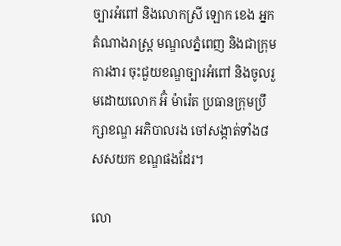ច្បារអំពៅ និងលោកស្រី ឡោក ខេង អ្នកតំណាងរាស្ត្រ មណ្ឌលភ្នំពេញ និងជាក្រុមការងារ ចុះជួយខណ្ឌច្បារអំពៅ និងចូលរួមដោយលោក អ៊ំ ម៉ារ៉េត ប្រធានក្រុមប្រឹក្សាខណ្ឌ អភិបាលរង ចៅសង្កាត់ទាំង៨ សសយក ខណ្ឌផងដែរ។

លោ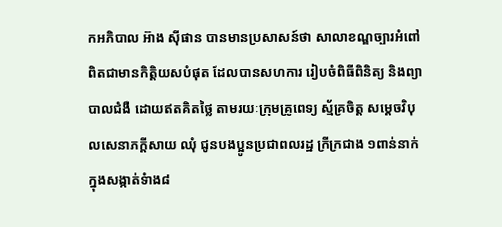កអភិបាល អ៊ាង ស៊ីផាន បានមានប្រសាសន៍ថា សាលាខណ្ឌច្បារអំពៅ ពិតជាមានកិត្តិយសបំផុត ដែលបានសហការ រៀបចំពិធីពិនិត្យ និងព្យាបាលជំងឺ ដោយឥតគិតថ្លៃ តាមរយៈក្រុមគ្រូពេទ្យ ស្ម័គ្រចិត្ត សម្តេចវិបុលសេនាភក្តីសាយ ឈុំ ជូនបងប្អូនប្រជាពលរដ្ឋ ក្រីក្រជាង ១ពាន់នាក់ ក្នុងសង្កាត់ទំាង៨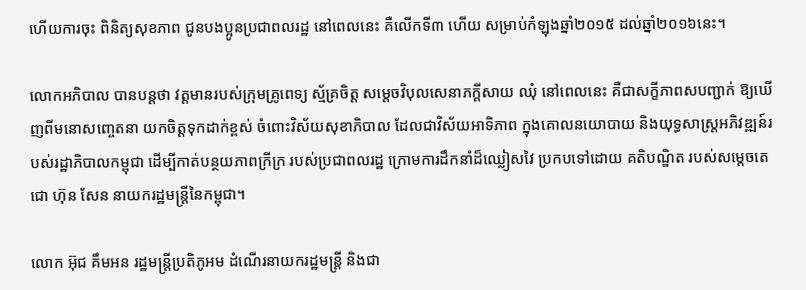ហើយការចុះ ពិនិត្យសុខភាព ជូនបងប្អូនប្រជាពលរដ្ឋ នៅពេលនេះ គឺលើកទី៣ ហើយ សម្រាប់កំឡុងឆ្នាំ២០១៥ ដល់ឆ្នាំ២០១៦នេះ។

លោកអភិបាល បានបន្តថា វត្តមានរបស់ក្រុមគ្រូពេទ្យ ស្ម័គ្រចិត្ត សម្តេចវិបុលសេនាភក្តីសាយ ឈុំ នៅពេលនេះ គឺជាសក្ខីភាពសបញ្ជាក់ ឱ្យឃើញពីមនោសញ្ចេតនា យកចិត្តទុកដាក់ខ្ពស់ ចំពោះវិស័យសុខាភិបាល ដែលជាវិស័យអាទិភាព ក្នុងគោលនយោបាយ និងយុទ្ធសាស្ត្រអភិវឌ្ឍន៍របស់រដ្ឋាភិបាលកម្ពុជា ដើម្បីកាត់បន្ថយភាពក្រីក្រ របស់ប្រជាពលរដ្ឋ ក្រោមការដឹកនាំដ៏ឈ្លៀសវៃ ប្រកបទៅដោយ គតិបណ្ឌិត របស់សម្តេចតេជោ ហ៊ុន សែន នាយករដ្ឋមន្ត្រីនៃកម្ពុជា។

លោក អ៊ុជ គឹមអន រដ្ឋមន្ត្រីប្រតិភូអម ដំណើរនាយករដ្ឋមន្ត្រី និងជា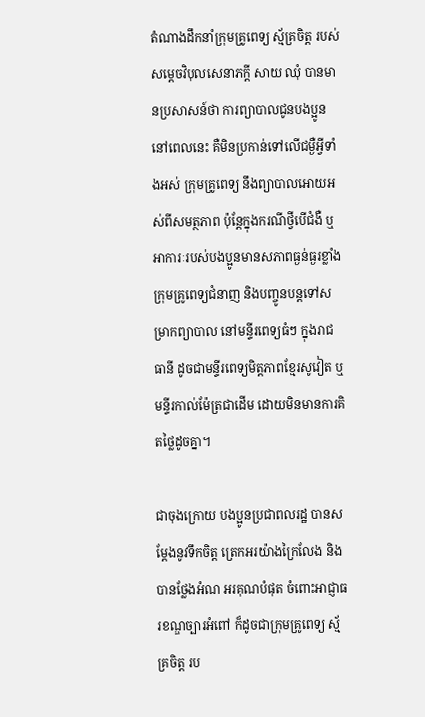តំណាងដឹកនាំក្រុមគ្រូពេទ្យ ស្ម័គ្រចិត្ត របស់សម្តេចវិបុលសេនាភក្តី សាយ ឈុំ បានមានប្រសាសន៍ថា ការព្យាបាលជូនបងប្អូននៅពេលនេះ គឺមិនប្រកាន់ទៅលើជម្ងឺអ្វីទាំងអស់ ក្រុមគ្រូពេទ្យ នឹងព្យាបាលអោយអស់ពីសមត្ថភាព ប៉ុន្តែក្នុងករណីថ្វីបើជំងឺ ឬអាការៈរបស់បងប្អូនមានសភាពធ្ងន់ធ្ងរខ្លាំង ក្រុមគ្រូពេទ្យជំនាញ និងបញ្ចូនបន្តទៅសម្រាកព្យាបាល នៅមន្ទីរពេទ្យធំៗ ក្នុងរាជធានី ដូចជាមន្ទីរពេទ្យមិត្តភាពខ្មែរសូវៀត ឬមន្ទីរកាល់ម៉ែត្រជាដើម ដោយមិនមានការគិតថ្លៃដូចគ្នា។

ជាចុងក្រោយ បងប្អូនប្រជាពលរដ្ឋ បានសម្តែងនូវទឹកចិត្ត ត្រេកអរយ៉ាងក្រៃលែង និងបានថ្លែងអំណ អរគុណបំផុត ចំពោះអាជ្ញាធរខណ្ឌច្បារអំពៅ ក៏ដូចជាក្រុមគ្រូពេទ្យ ស្ម័គ្រចិត្ត រប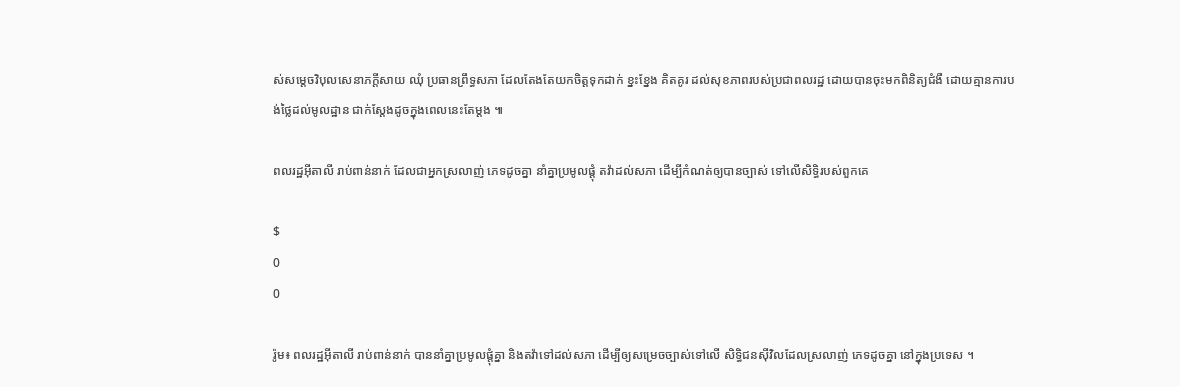ស់សម្តេចវិបុលសេនាភក្តីសាយ ឈុំ ប្រធានព្រឹទ្ធសភា ដែលតែងតែយកចិត្តទុកដាក់ ខ្នះខ្នែង គិតគូរ ដល់សុខភាពរបស់ប្រជាពលរដ្ឋ ដោយបានចុះមកពិនិត្យជំងឺ ដោយគ្មានការបង់ថ្លៃដល់មូលដ្ឋាន ជាក់ស្តែងដូចក្នុងពេលនេះតែម្តង ៕

ពលរដ្ឋអ៊ីតាលី រាប់ពាន់នាក់ ដែលជាអ្នកស្រលាញ់ ភេទដូចគ្នា នាំគ្នាប្រមូលផ្តុំ តវ៉ាដល់សភា ដើម្បីកំណត់ឲ្យបានច្បាស់ ទៅលើសិទ្ធិរបស់ពួកគេ

$
0
0

រ៉ូម៖ ពលរដ្ឋអ៊ីតាលី រាប់ពាន់នាក់ បាននាំគ្នាប្រមូលផ្តុំគ្នា និងតវ៉ាទៅដល់សភា ដើម្បីឲ្យសម្រេចច្បាស់ទៅលើ សិទ្ធិជនស៊ីវិលដែលស្រលាញ់ ភេទដូចគ្នា នៅក្នុងប្រទេស ។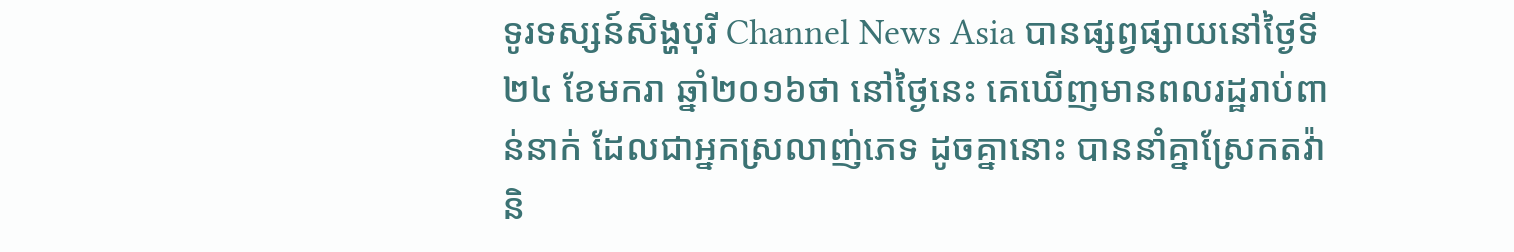ទូរទស្សន៍សិង្ហបុរី Channel News Asia បានផ្សព្វផ្សាយនៅថ្ងៃទី២៤ ខែមករា ឆ្នាំ២០១៦ថា នៅថ្ងៃនេះ គេឃើញមានពលរដ្ឋរាប់ពាន់នាក់ ដែលជាអ្នកស្រលាញ់ភេទ ដូចគ្នានោះ បាននាំគ្នាស្រែកតវ៉ា និ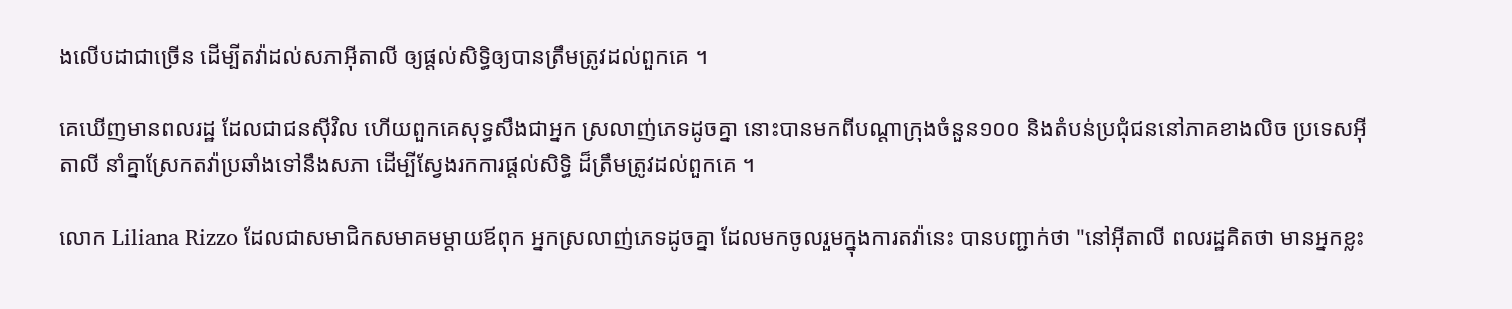ងលើបដាជាច្រើន ដើម្បីតវ៉ាដល់សភាអ៊ីតាលី ឲ្យផ្តល់សិទ្ធិឲ្យបានត្រឹមត្រូវដល់ពួកគេ ។

គេឃើញមានពលរដ្ឋ ដែលជាជនស៊ីវិល ហើយពួកគេសុទ្ធសឹងជាអ្នក ស្រលាញ់ភេទដូចគ្នា នោះបានមកពីបណ្តាក្រុងចំនួន១០០ និងតំបន់ប្រជុំជននៅភាគខាងលិច ប្រទេសអ៊ីតាលី នាំគ្នាស្រែកតវ៉ាប្រឆាំងទៅនឹងសភា ដើម្បីស្វែងរកការផ្តល់សិទ្ធិ ដ៏ត្រឹមត្រូវដល់ពួកគេ ។

លោក Liliana Rizzo ដែលជាសមាជិកសមាគមម្តាយឪពុក អ្នកស្រលាញ់ភេទដូចគ្នា ដែលមកចូលរួមក្នុងការតវ៉ានេះ បានបញ្ជាក់ថា "នៅអ៊ីតាលី ពលរដ្ឋគិតថា មានអ្នកខ្លះ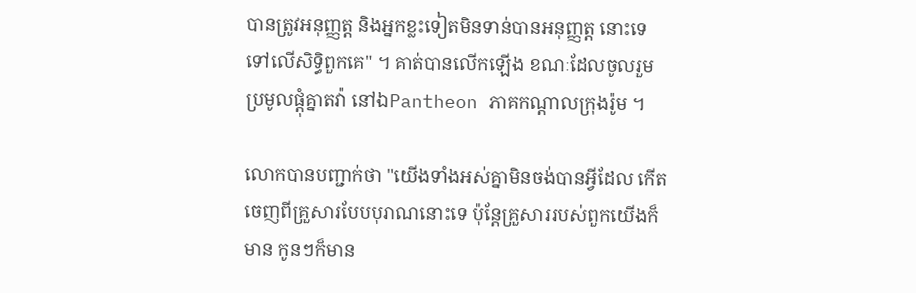បានត្រូវអនុញ្ញត្ត និងអ្នកខ្លះទៀតមិនទាន់បានអនុញ្ញត្ត នោះទេទៅលើសិទ្ធិពួកគេ" ។ គាត់បានលើកឡើង ខណៈដែលចូលរួមប្រមូលផ្តុំគ្នាតវ៉ា នៅឯPantheon ភាគកណ្តាលក្រុងរ៉ូម ។

លោកបានបញ្ជាក់ថា "យើងទាំងអស់គ្នាមិនចង់បានអ្វីដែល កើតចេញពីគ្រួសារបែបបុរាណនោះទេ ប៉ុន្តែគ្រួសាររបស់ពួកយើងក៏មាន កូនៗក៏មាន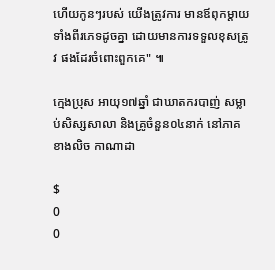ហើយកូនៗរបស់ យើងត្រូវការ មានឪពុកម្តាយទាំងពីរភេទដូចគ្នា ដោយមានការទទួលខុសត្រូវ ផងដែរចំពោះពួកគេ" ៕

ក្មេងប្រុស អាយុ១៧ឆ្នាំ ជាឃាតករបាញ់ សម្លាប់សិស្សសាលា និងគ្រូចំនួន០៤នាក់ នៅភាគខាងលិច កាណាដា

$
0
0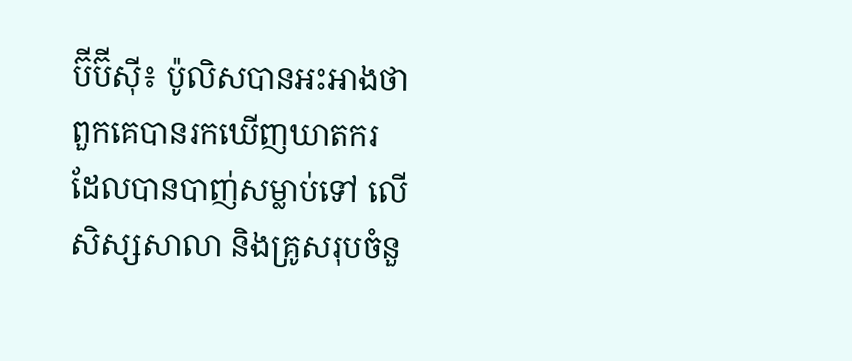ប៊ីប៊ីស៊ី៖ ប៉ូលិសបានអះអាងថា ពួកគេបានរកឃើញឃាតករ ដែលបានបាញ់សម្លាប់ទៅ លើសិស្សសាលា និងគ្រូសរុបចំនួ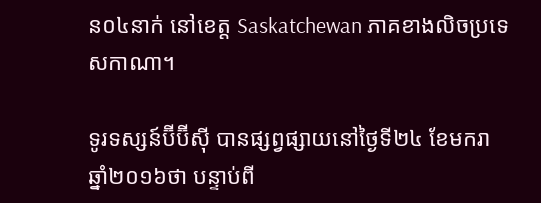ន០៤នាក់ នៅខេត្ត Saskatchewan ភាគខាងលិចប្រទេសកាណា។

ទូរទស្សន៍ប៊ីប៊ីស៊ី បានផ្សព្វផ្សាយនៅថ្ងៃទី២៤ ខែមករា ឆ្នាំ២០១៦ថា បន្ទាប់ពី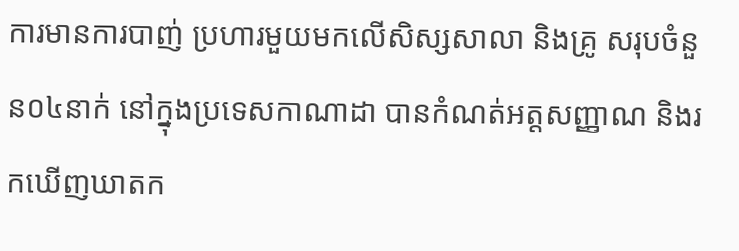ការមានការបាញ់ ប្រហារមួយមកលើសិស្សសាលា និងគ្រូ សរុបចំនួន០៤នាក់ នៅក្នុងប្រទេសកាណាដា បានកំណត់អត្តសញ្ញាណ និងរកឃើញឃាតក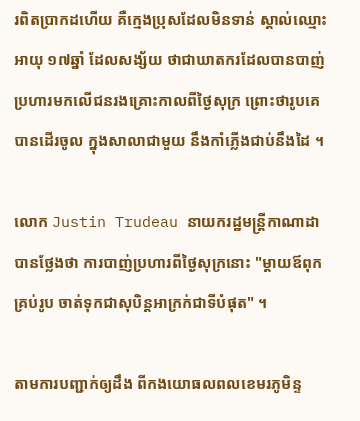រពិតប្រាកដហើយ គឺក្មេងប្រុសដែលមិនទាន់ ស្គាល់ឈ្មោះអាយុ ១៧ឆ្នាំ ដែលសង្ស័យ ថាជាឃាតករដែលបានបាញ់ ប្រហារមកលើជនរងគ្រោះកាលពីថ្ងៃសុក្រ ព្រោះថារូបគេបានដើរចូល ក្នុងសាលាជាមួយ នឹងកាំភ្លើងជាប់នឹងដៃ ។

លោក Justin Trudeau នាយករដ្ឋមន្ត្រីកាណាដា បានថ្លែងថា ការបាញ់ប្រហារពីថ្ងៃសុក្រនោះ "ម្តាយឪពុកគ្រប់រូប ចាត់ទុកជាសុបិន្តអាក្រក់ជាទីបំផុត" ។

តាមការបញ្ជាក់ឲ្យដឹង ពីកងយោធលពលខេមរភូមិន្ទ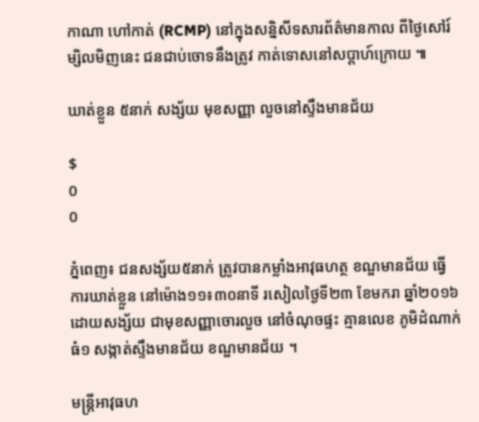កាណា ហៅកាត់ (RCMP) នៅក្នុងសន្និសីទសារព័ត៌មានកាល ពីថ្ងៃសៅរ៍ ម្សិលមិញនេះ ជនជាប់ចោទនឹងត្រូវ កាត់ទោសនៅសប្តាហ៍ក្រោយ ៕

ឃាត់ខ្លួន ៥នាក់ សង្ស័យ មុខសញ្ញា លួចនៅស្ទឹងមានជ័យ

$
0
0

ភ្នំពេញ៖ ជនសង្ស័យ៥នាក់ ត្រូវបានកម្លាំងអាវុធហត្ថ ខណ្ឌមានជ័យ ធ្វើការឃាត់ខ្លួន នៅម៉ោង១១៖៣០នាទី រសៀលថ្ងៃទី២៣ ខែមករា ឆ្នាំ២០១៦ ដោយសង្ស័យ ជាមុខសញ្ញាចោរលួច នៅចំណុចផ្ទះ គ្មានលេខ ភូមិដំណាក់ធំ១ សង្កាត់ស្ទឹងមានជ័យ ខណ្ឌមានជ័យ ។

មន្ត្រីអាវុធហ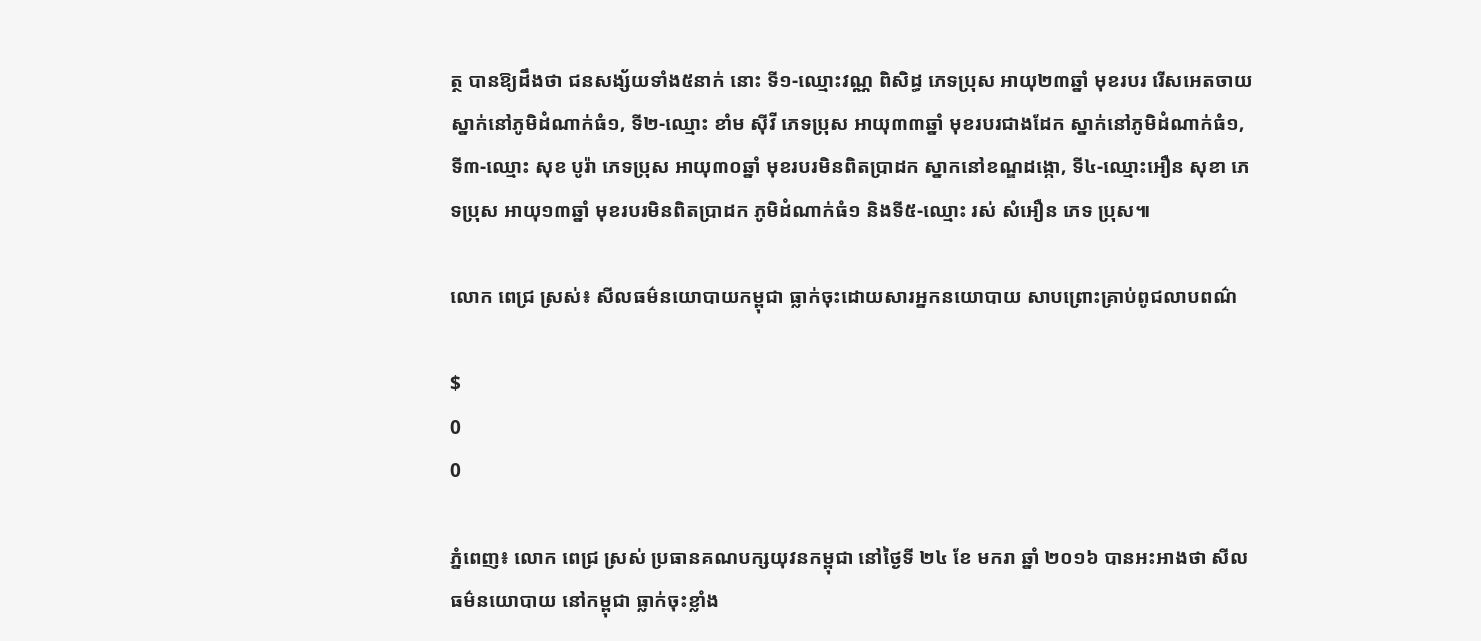ត្ថ បានឱ្យដឹងថា ជនសង្ស័យទាំង៥នាក់ នោះ ទី១-ឈ្មោះវណ្ណ ពិសិដ្ធ ភេទប្រុស អាយុ២៣ឆ្នាំ មុខរបរ រើសអេតចាយ ស្នាក់នៅភូមិដំណាក់ធំ១, ទី២-ឈ្មោះ ខាំម សុីវី ភេទប្រុស អាយុ៣៣ឆ្នាំ មុខរបរជាងដែក ស្នាក់នៅភូមិដំណាក់ធំ១, ទី៣-ឈ្មោះ សុខ បូរ៉ា ភេទប្រុស អាយុ៣០ឆ្នាំ មុខរបរមិនពិតប្រាដក ស្នាកនៅខណ្ឌដង្កោ, ទី៤-ឈ្មោះអឿន សុខា ភេទប្រុស អាយុ១៣ឆ្នាំ មុខរបរមិនពិតប្រាដក ភូមិដំណាក់ធំ១ និងទី៥-ឈ្មោះ រស់ សំអឿន ភេទ ប្រុស៕

លោក ពេជ្រ ស្រស់៖ សីលធម៌នយោបាយកម្ពុជា ធ្លាក់ចុះដោយសារអ្នកនយោបាយ សាបព្រោះគ្រាប់ពូជលាបពណ៌

$
0
0

ភ្នំពេញ៖ លោក ពេជ្រ ស្រស់ ប្រធានគណបក្សយុវនកម្ពុជា នៅថ្ងៃទី ២៤ ខែ មករា ឆ្នាំ ២០១៦ បានអះអាងថា សីលធម៌នយោបាយ នៅកម្ពុជា ធ្លាក់ចុះខ្លាំង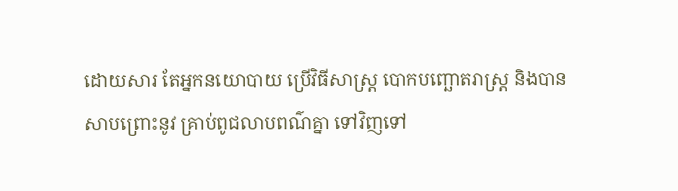ដោយសារ តែអ្នកនយោបាយ ប្រើវិធីសាស្រ្ត បោកបញ្ឆោតរាស្រ្ត និងបានសាបព្រោះនូវ គ្រាប់ពូជលាបពណ៌គ្នា ទៅវិញទៅ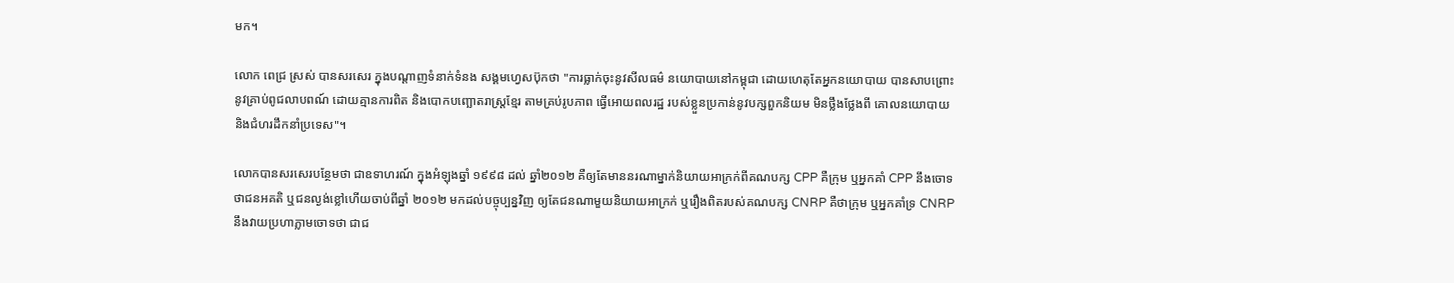មក។

លោក ពេជ្រ ស្រស់ បានសរសេរ ក្នុងបណ្ដាញទំនាក់ទំនង សង្គមហ្វេសប៊ុកថា "ការធ្លាក់ចុះនូវសីលធម៌ នយោបាយនៅកម្ពុជា ដោយហេតុតែអ្នកនយោបាយ បានសាបព្រោះនូវគ្រាប់ពូជលាបពណ៍ ដោយគ្មានការពិត និងបោកបញ្ឆោតរាស្រ្តខ្មែរ តាមគ្រប់រូបភាព ធ្វើអោយពលរដ្ឋ របស់ខ្លួនប្រកាន់នូវបក្សពួកនិយម មិនថ្លឹងថ្លែងពី គោលនយោបាយ និងជំហរដឹកនាំប្រទេស"។

លោកបានសរសេរបន្ថែមថា ជាឧទាហរណ៍ ក្នុងអំឡុងឆ្នាំ ១៩៩៨ ដល់ ឆ្នាំ២០១២ គឺឲ្យតែមាននរណាម្នាក់និយាយអាក្រក់ពីគណបក្ស CPP គឺក្រុម ឬអ្នកគាំ CPP នឹងចោទថាជនអគតិ ឬជនល្ងង់ខ្លៅហើយចាប់ពីឆ្នាំ ២០១២ មកដល់បច្ចុប្បន្នវិញ ឲ្យតែជនណាមួយនិយាយអាក្រក់ ឬរឿងពិតរបស់គណបក្ស CNRP គឺថាក្រុម ឬអ្នកគាំទ្រ CNRP នឹងវាយប្រហាភ្លាមចោទថា ជាជ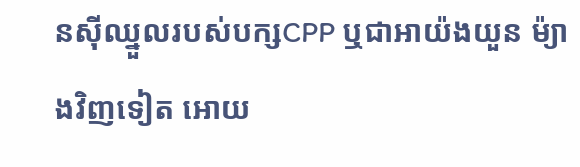នស៊ីឈ្នួលរបស់បក្សCPP ឬជាអាយ៉ងយួន ម៉្យាងវិញទៀត អោយ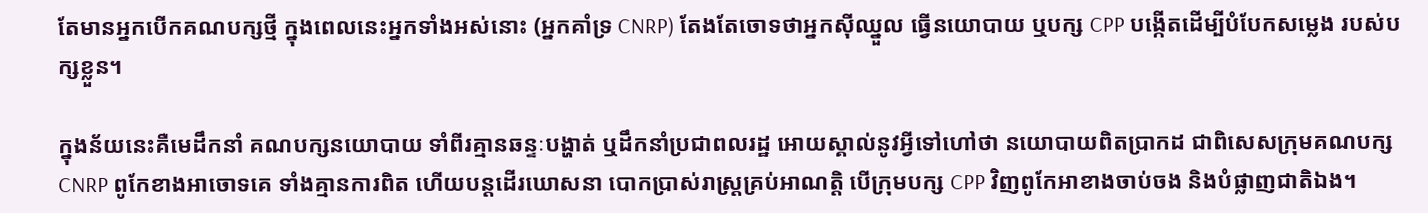តែមានអ្នកបើកគណបក្សថ្មី ក្នុងពេលនេះអ្នកទាំងអស់នោះ (អ្នកគាំទ្រ CNRP) តែងតែចោទថាអ្នកស៊ីឈ្នួល ធ្វើនយោបាយ ឬបក្ស CPP បង្កើតដើម្បីបំបែកសម្លេង របស់បក្សខ្លួន។

ក្នុងន័យនេះគឺមេដឹកនាំ គណបក្សនយោបាយ ទាំពីរគ្មានឆន្ទៈបង្ហាត់ ឬដឹកនាំប្រជាពលរដ្ឋ អោយស្គាល់នូវអ្វីទៅហៅថា នយោបាយពិតប្រាកដ ជាពិសេសក្រុមគណបក្ស CNRP ពូកែខាងអាចោទគេ ទាំងគ្មានការពិត ហើយបន្តដើរឃោសនា បោកប្រាស់រាស្រ្តគ្រប់អាណត្តិ បើក្រុមបក្ស CPP វិញពូកែអាខាងចាប់ចង និងបំផ្លាញជាតិឯង។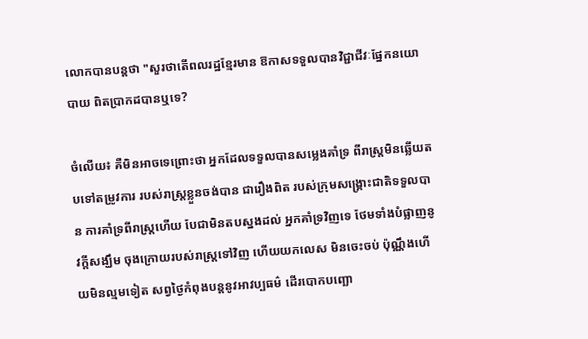លោកបានបន្តថា "សួរថាតើពលរដ្ឋខ្មែរមាន ឱកាសទទួលបានវិជ្ជាជីវៈផ្នែកនយោបាយ ពិតប្រាកដបានឬទេ?

ចំលើយ៖ គឺមិនអាចទេព្រោះថា អ្នកដែលទទួលបានសម្លេងគាំទ្រ ពីរាស្រ្តមិនឆ្លើយតបទៅតម្រូវការ របស់រាស្រ្តខ្លួនចង់បាន ជារឿងពិត របស់ក្រុមសង្រ្គោះជាតិទទួលបាន ការគាំទ្រពីរាស្រ្តហើយ បែជាមិនតបស្នងដល់ អ្នកគាំទ្រវិញទេ ថែមទាំងបំផ្លាញនូវក្តីសង្ឃឹម ចុងក្រោយរបស់រាស្រ្តទៅវិញ ហើយយកលេស មិនចេះចប់ ប៉ុណ្ណឹងហើយមិនល្មមទៀត សព្វថ្ងៃកំពុងបន្តនូវអាវប្បធម៌ ដើរបោកបញ្ឆោ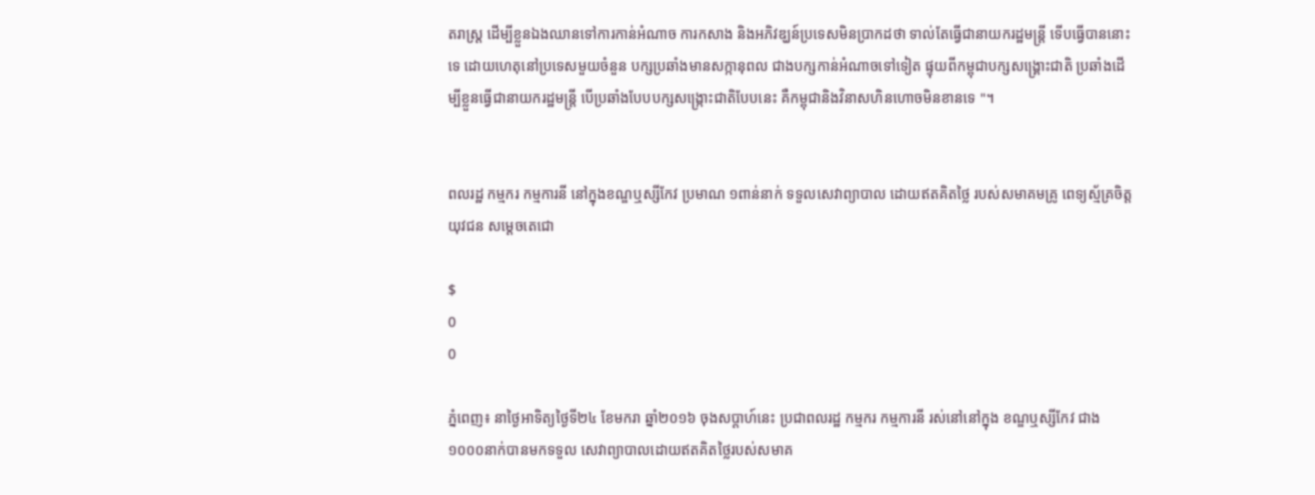តរាស្រ្ត ដើម្បីខ្លួនឯងឈានទៅការកាន់អំណាច ការកសាង និងអភិវឌ្ឃន៍ប្រទេសមិនប្រាកដថា ទាល់តែធ្វើជានាយករដ្ឋមន្រ្តី ទើបធ្វើបាននោះទេ ដោយហេតុនៅប្រទេសមួយចំនួន បក្សប្រឆាំងមានសក្កានុពល ជាងបក្សកាន់អំណាចទៅទៀត ផ្ទុយពីកម្ពុជាបក្សសង្រ្គោះជាតិ ប្រឆាំងដើម្បីខ្លួនធ្វើជានាយករដ្ឋមន្រ្តី បើប្រឆាំងបែបបក្សសង្រ្កោះជាតិបែបនេះ គឺកម្ពុជានិងវិនាសហិនហោចមិនខានទេ "។


ពលរដ្ឋ កម្មករ កម្មការនី នៅក្នុងខណ្ឌឬស្សីកែវ ប្រមាណ ១ពាន់នាក់ ទទួលសេវាព្យាបាល ដោយឥតគិតថ្លៃ របស់សមាគមគ្រូ ពេទ្យស្ម័គ្រចិត្តយុវជន សម្តេចតេជោ

$
0
0

ភ្នំពេញ៖ នាថ្ងៃអាទិត្យថ្ងៃទី២៤ ខែមករា ឆ្នាំ២០១៦ ចុងសប្តាហ៍នេះ ប្រជាពលរដ្ឋ កម្មករ កម្មការនី រស់នៅនៅក្នុង ខណ្ឌឬស្សីកែវ ជាង១០០០នាក់បានមកទទួល សេវាព្យាបាលដោយឥតគិតថ្លៃរបស់សមាគ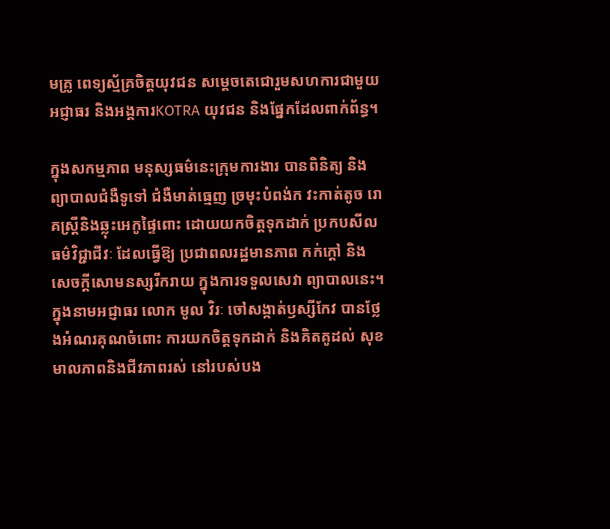មគ្រូ ពេទ្យស្ម័គ្រចិត្តយុវជន សម្តេចតេជោរួមសហការជាមួយ អជ្ញាធរ និងអង្គការKOTRA យុវជន និងផ្នែកដែលពាក់ព័ន្ធ។

ក្នុងសកម្មភាព មនុស្សធម៌នេះក្រុមការងារ បានពិនិត្យ និងព្យាបាលជំងឺទូទៅ ជំងឺមាត់ធ្មេញ ច្រមុះបំពង់ក វះកាត់តូច រោគស្ត្រីនិងឆ្លុះអេកូផ្ទៃពោះ ដោយយកចិត្តទុកដាក់ ប្រកបសីលធម៌វិជ្ជាជីវៈ ដែលធ្វើឱ្យ ប្រជាពលរដ្ឋមានភាព កក់ក្តៅ និងសេចក្តីសោមនស្សរីករាយ ក្នុងការទទួលសេវា ព្យាបាលនេះ។ ក្នុងនាមអជ្ញាធរ លោក មូល វិរៈ ចៅសង្កាត់ឫស្សីកែវ បានថ្លែងអំណរគុណចំពោះ ការយកចិត្តទុកដាក់ និងគិតគូដល់ សុខមាលភាពនិងជីវភាពរស់ នៅរបស់បង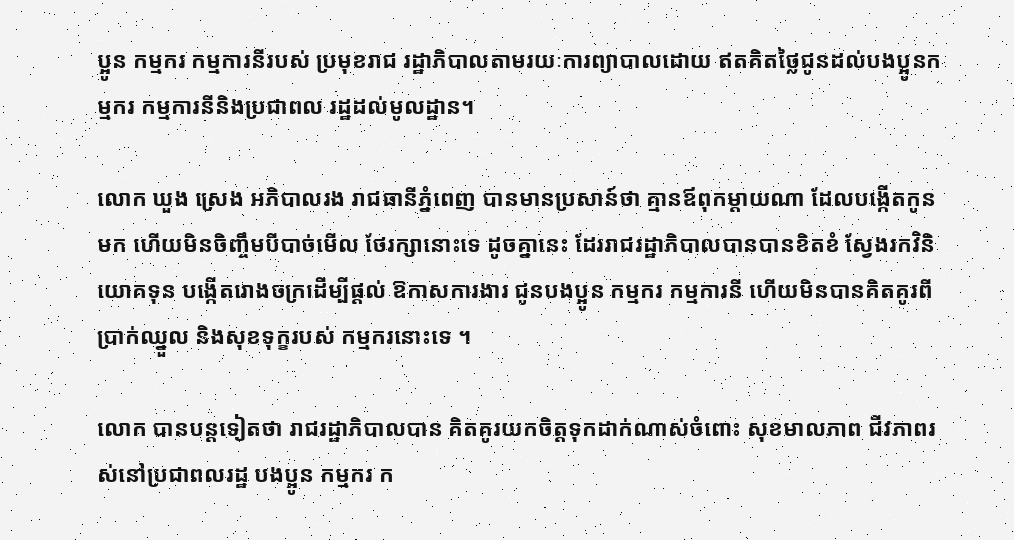ប្អូន កម្មករ កម្មការនីរបស់ ប្រមុខរាជ រដ្ឋាភិបាលតាមរយៈការព្យាបាលដោយ ឥតគិតថ្លៃជូនដល់បងប្អូនកម្មករ កម្មការនីនិងប្រជាពល រដ្ឋដល់មូលដ្ឋាន។

លោក ឃួង ស្រេង អភិបាលរង រាជធានីភ្នំពេញ បានមានប្រសាន៍ថា គ្មានឪពុកម្តាយណា ដែលបង្កើតកូនមក ហើយមិនចិញ្ចឹមបីបាច់មើល ថែរក្សានោះទេ ដូចគ្នានេះ ដែររាជរដ្ឋាភិបាលបានបានខិតខំ ស្វែងរកវិនិយោគទុន បង្កើតរោងចក្រដើម្បីផ្តល់ ឱកាសការងារ ជូនបងប្អូន កម្មករ កម្មការនី ហើយមិនបានគិតគូរពីប្រាក់ឈ្នួល និងសុខទុក្ខរបស់ កម្មករនោះទេ ។

លោក បានបន្តទៀតថា រាជរដ្ឋាភិបាលបាន គិតគូរយកចិត្តទុកដាក់ណាស់ចំពោះ សុខមាលភាព ជីវភាពរស់នៅប្រជាពលរដ្ឋ បងប្អូន កម្មករ ក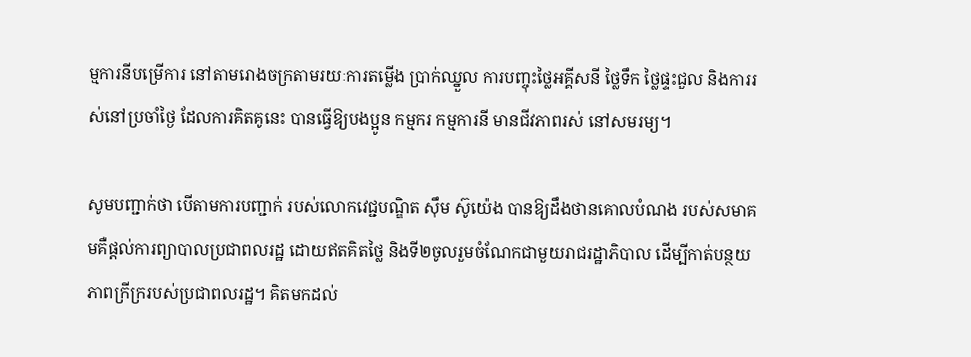ម្មការនីបម្រើការ នៅតាមរោងចក្រតាមរយៈការតម្លើង ប្រាក់ឈ្នួល ការបញ្ចុះថ្លៃអគ្គីសនី ថ្លៃទឹក ថ្លៃផ្ទះជួល និងការរស់នៅប្រចាំថ្ងៃ ដែលការគិតគូនេះ បានធ្វើឱ្យបងប្អូន កម្មករ កម្មការនី មានជីវភាពរស់ នៅសមរម្យ។

សូមបញ្ជាក់ថា បើតាមការបញ្ជាក់ របស់លោកវេជ្ជបណ្ឌិត ស៊ឹម ស៊ូយ៉េង បានឱ្យដឹងថានគោលបំណង របស់សមាគមគឺផ្តល់ការព្យាបាលប្រជាពលរដ្ឋ ដោយឥតគិតថ្លៃ និងទី២ចូលរួមចំណែកជាមួយរាជរដ្ឋាភិបាល ដើម្បីកាត់បន្ថយភាពក្រីក្ររបស់ប្រជាពលរដ្ឋ។ គិតមកដល់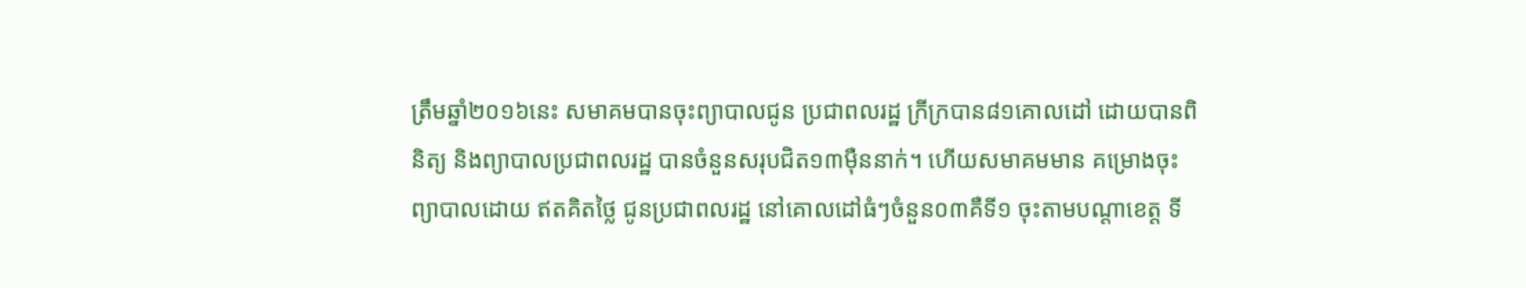ត្រឹមឆ្នាំ២០១៦នេះ សមាគមបានចុះព្យាបាលជូន ប្រជាពលរដ្ឋ ក្រីក្របាន៨១គោលដៅ ដោយបានពិនិត្យ និងព្យាបាលប្រជាពលរដ្ឋ បានចំនួនសរុបជិត១៣ម៉ឺននាក់។ ហើយសមាគមមាន គម្រោងចុះព្យាបាលដោយ ឥតគិតថ្លៃ ជូនប្រជាពលរដ្ឋ នៅគោលដៅធំៗចំនួន០៣គឺទី១ ចុះតាមបណ្តាខេត្ត ទី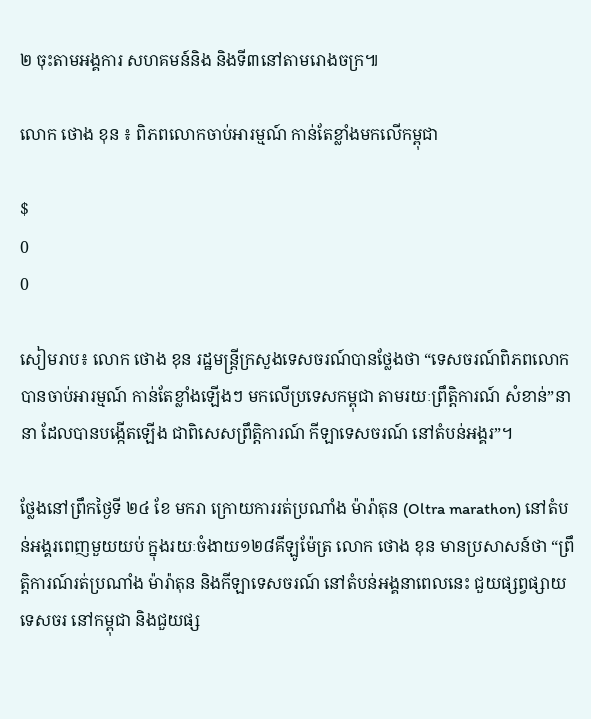២ ចុះតាមអង្គការ សហគមន៍និង និងទី៣នៅតាមរោងចក្រ៕

លោក ថោង ខុន ៖ ពិភពលោកចាប់អារម្មណ៍ កាន់តែខ្លាំងមកលើកម្ពុជា

$
0
0

សៀមរាប៖ លោក ថោង ខុន រដ្ឋមន្រ្តីក្រសួងទេសចរណ៍បានថ្លែងថា “ទេសចរណ៍ពិភពលោក បានចាប់អារម្មណ៍ កាន់តែខ្លាំងឡើងៗ មកលើប្រទេសកម្ពុជា តាមរយៈព្រឹត្តិការណ៍ សំខាន់”នានា ដែលបានបង្កើតឡើង ជាពិសេសព្រឹត្តិការណ៍ កីឡាទេសចរណ៍ នៅតំបន់អង្គរ”។

ថ្លែងនៅព្រឹកថ្ងៃទី ២៤ ខែ មករា ក្រោយការរត់ប្រណាំង ម៉ារ៉ាតុន (Oltra marathon) នៅតំបន់អង្គរពេញមួយយប់ ក្នុងរយៈចំងាយ១២៨គីឡូម៉ែត្រ លោក ថោង ខុន មានប្រសាសន៍ថា “ព្រឹត្តិការណ៍រត់ប្រណាំង ម៉ារ៉ាតុន និងកីឡាទេសចរណ៍ នៅតំបន់អង្គនាពេលនេះ ជួយផ្សព្វផ្សាយទេសចរ នៅកម្ពុជា និងជួយផ្ស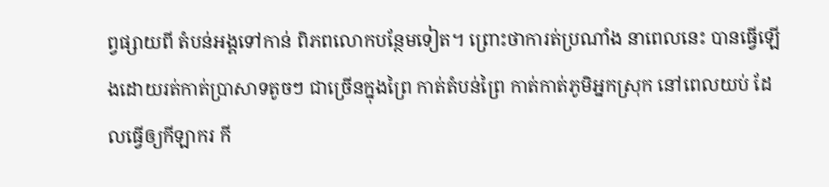ព្វផ្សាយពី តំបន់អង្គទៅកាន់ ពិភពលោកបន្ថែមទៀត។ ព្រោះថាការត់ប្រណាំង នាពេលនេះ បានធ្វើឡើងដោយរត់កាត់ប្រាសាទតូចៗ ជាច្រើនក្នុងព្រៃ កាត់តំបន់ព្រៃ កាត់កាត់ភូមិអ្នកស្រុក នៅពេលយប់ ដែលធ្វើឲ្យកីឡាករ កី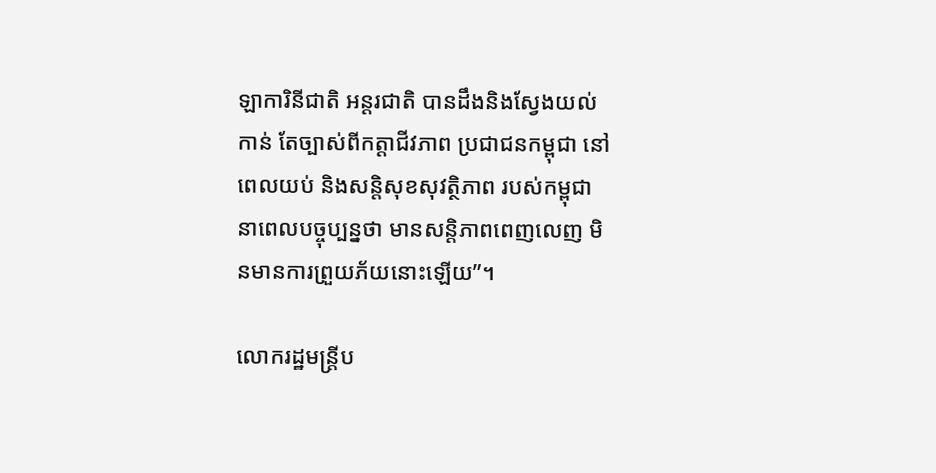ឡាការិនីជាតិ អន្តរជាតិ បានដឹងនិងស្វែងយល់កាន់ តែច្បាស់ពីកត្តាជីវភាព ប្រជាជនកម្ពុជា នៅពេលយប់ និងសន្តិសុខសុវត្ថិភាព របស់កម្ពុជានាពេលបច្ចុប្បន្នថា មានសន្តិភាពពេញលេញ មិនមានការព្រួយភ័យនោះឡើយ”។

លោករដ្ឋមន្រ្តីប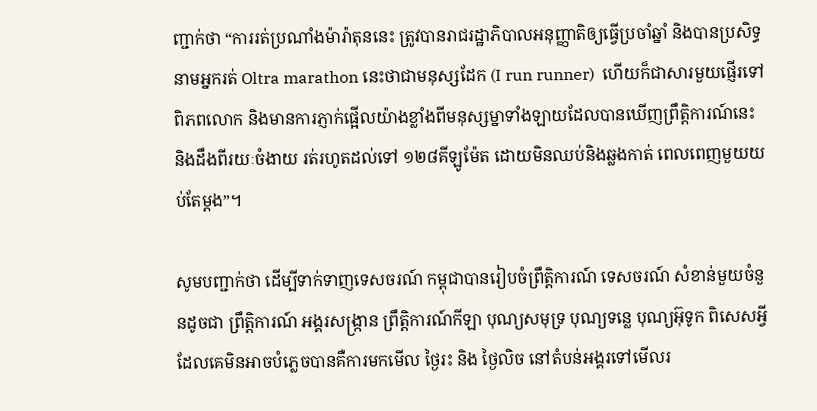ញ្ជាក់ថា “ការរត់ប្រណាំងម៉ារ៉ាតុននេះ ត្រូវបានរាជរដ្ឋាភិបាលអនុញ្ញាតិឲ្យធ្វើប្រចាំឆ្នាំ និងបានប្រសិទ្ធនាមអ្នករត់ Oltra marathon នេះថាជាមនុស្សដែក (I run runner)  ហើយក៏ជាសារមួយផ្ញើរទៅពិភពលោក និងមានការភ្ញាក់ផ្អើលយ៉ាងខ្លាំងពីមនុស្សម្នាទាំងឡាយដែលបានឃើញព្រឹត្តិការណ៍នេះ និងដឹងពីរយៈចំងាយ រត់រហូតដល់ទៅ ១២៨គីឡូម៉ែត ដោយមិនឈប់និងឆ្លងកាត់ ពេលពេញមួយយប់តែម្តង”។

សូមបញ្ជាក់ថា ដើម្បីទាក់ទាញទេសចរណ៍ កម្ពុជាបានរៀបចំព្រឹត្តិការណ៍ ទេសចរណ៍ សំខាន់មួយចំនួនដូចជា ព្រឹត្តិការណ៍ អង្គរសង្រ្កាន ព្រឹត្តិការណ៍កីឡា បុណ្យសមុទ្រ បុណ្យទន្លេ បុណ្យអ៊ុទូក ពិសេសអ្វីដែលគេមិនអាចបំភ្លេចបានគឺការមកមើល ថ្ងៃរះ និង ថ្ងៃលិច នៅតំបន់អង្គរទៅមើលរ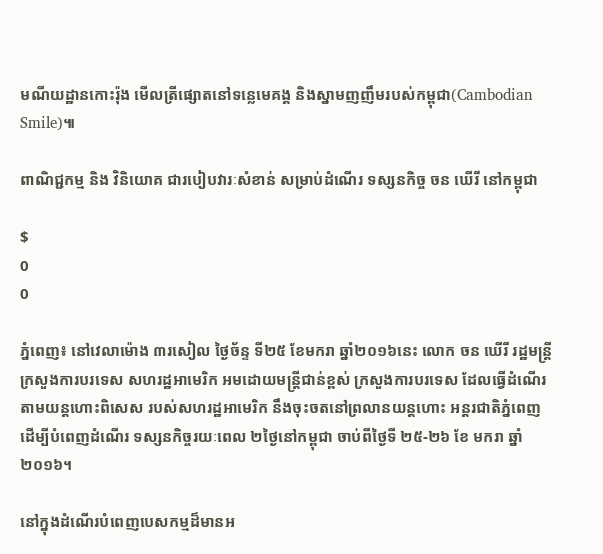មណីយដ្ឋានកោះរ៉ុង មើលត្រីផ្សោតនៅទន្លេមេគង្គ និងស្នាមញញឹមរបស់កម្ពុជា(Cambodian Smile)៕

ពាណិជ្ជកម្ម និង វិនិយោគ ជារបៀបវារៈសំខាន់ សម្រាប់ដំណើរ ទស្សនកិច្ច ចន ឃើរី នៅកម្ពុជា

$
0
0

ភ្នំពេញ៖ នៅវេលាម៉ោង ៣រសៀល ថ្ងៃច័ន្ទ ទី២៥ ខែមករា ឆ្នាំ២០១៦នេះ លោក ចន ឃើរី រដ្ឋមន្រ្តីក្រសួងការបរទេស សហរដ្ឋអាមេរិក អមដោយមន្រ្តីជាន់ខ្ពស់ ក្រសួងការបរទេស ដែលធ្វើដំណើរ តាមយន្តហោះពិសេស របស់សហរដ្ឋអាមេរិក នឹងចុះចតនៅព្រលានយន្តហោះ អន្តរជាតិភ្នំពេញ ដើម្បីបំពេញដំណើរ ទស្សនកិច្ចរយៈពេល ២ថ្ងៃនៅកម្ពុជា ចាប់ពីថ្ងៃទី ២៥-២៦ ខែ មករា ឆ្នាំ២០១៦។

នៅក្នុងដំណើរបំពេញបេសកម្មដ៏មានអ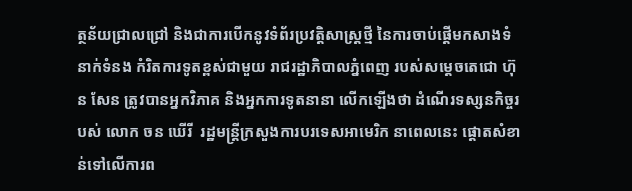ត្ថន័យជា្រលជ្រៅ និងជាការបើកនូវទំព័រប្រវត្តិសាស្រ្តថ្មី នៃការចាប់ផ្តើមកសាងទំនាក់ទំនង កំរិតការទូតខ្ពស់ជាមួយ រាជរដ្ឋាភិបាលភ្នំពេញ របស់សម្តេចតេជោ ហ៊ុន សែន ត្រូវបានអ្នកវិភាគ និងអ្នកការទូតនានា លើកឡើងថា ដំណើរទស្សនកិច្ចរបស់ លោក ចន ឃើរី  រដ្ឋមន្រ្តីក្រសួងការបរទេសអាមេរិក នាពេលនេះ ផ្តោតសំខាន់ទៅលើការព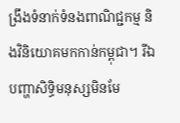ង្រឹងទំនាក់ទំនងពាណិជ្ជកម្ម និងវិនិយោគមកកាន់កម្ពុជា។ រីឯបញ្ហាសិទ្ធិមនុស្សមិនមែ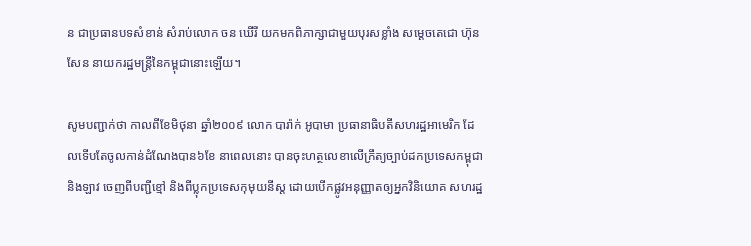ន ជាប្រធានបទសំខាន់ សំរាប់លោក ចន ឃើរី យកមកពិភាក្សាជាមួយបុរសខ្លាំង សម្តេចតេជោ ហ៊ុន សែន នាយករដ្ឋមន្រ្តីនៃកម្ពុជានោះឡើយ។

សូមបញ្ជាក់ថា កាលពីខែមិថុនា ឆ្នាំ២០០៩ លោក បារ៉ាក់ អូបាមា ប្រធានាធិបតីសហរដ្ឋអាមេរិក ដែលទើបតែចូលកាន់ដំណែងបាន៦ខែ នាពេលនោះ បានចុះហត្ថលេខាលើក្រឹត្យច្បាប់ដកប្រទេសកម្ពុជា និងឡាវ ចេញពីបញ្ជីខ្មៅ និងពីប្លុកប្រទេសកុមុយនីស្ត ដោយបើកផ្លូវអនុញ្ញាតឲ្យអ្នកវិនិយោគ សហរដ្ឋ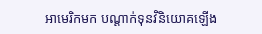អាមេរិកមក បណ្តាក់ទុនវិនិយោគឡើង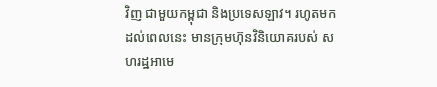វិញ ជាមួយកម្ពុជា និងប្រទេសឡាវ។ រហូតមកដល់ពេលនេះ មានក្រុមហ៊ុនវិនិយោគរបស់ សហរដ្ឋអាមេ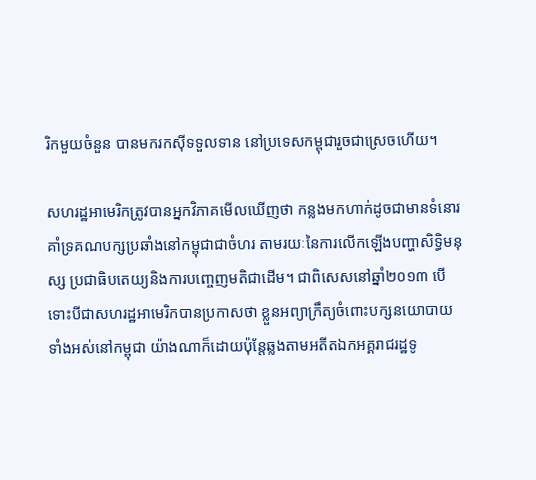រិកមួយចំនួន បានមករកស៊ីទទួលទាន នៅប្រទេសកម្ពុជារួចជាស្រេចហើយ។

សហរដ្ឋអាមេរិកត្រូវបានអ្នកវិភាគមើលឃើញថា កន្លងមកហាក់ដូចជាមានទំនោរគាំទ្រគណបក្សប្រឆាំងនៅកម្ពុជាជាចំហរ តាមរយៈនៃការលើកឡើងបញ្ហាសិទ្ធិមនុស្ស ប្រជាធិបតេយ្យនិងការបញ្ចេញមតិជាដើម។ ជាពិសេសនៅឆ្នាំ២០១៣ បើទោះបីជាសហរដ្ឋអាមេរិកបានប្រកាសថា ខ្លួនអព្យាក្រឹត្យចំពោះបក្សនយោបាយ ទាំងអស់នៅកម្ពុជា យ៉ាងណាក៏ដោយប៉ុន្តែឆ្លងតាមអតីតឯកអគ្គរាជរដ្ឋទូ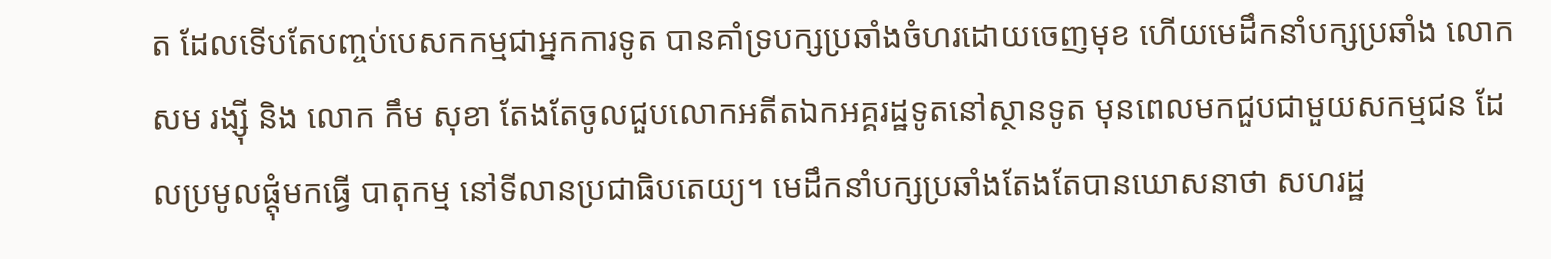ត ដែលទើបតែបញ្ចប់បេសកកម្មជាអ្នកការទូត បានគាំទ្របក្សប្រឆាំងចំហរដោយចេញមុខ ហើយមេដឹកនាំបក្សប្រឆាំង លោក សម រង្ស៊ី និង លោក កឹម សុខា តែងតែចូលជួបលោកអតីតឯកអគ្គរដ្ឋទូតនៅស្ថានទូត មុនពេលមកជួបជាមួយសកម្មជន ដែលប្រមូលផ្តុំមកធ្វើ បាតុកម្ម នៅទីលានប្រជាធិបតេយ្យ។ មេដឹកនាំបក្សប្រឆាំងតែងតែបានឃោសនាថា សហរដ្ឋ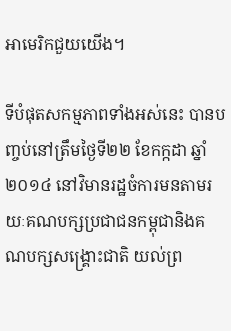អាមេរិកជួយយើង។

ទីបំផុតសកម្មភាពទាំងអស់នេះ បានបញ្ចប់នៅត្រឹមថ្ងៃទី២២ ខែកក្កដា ឆ្នាំ២០១៤ នៅវិមានរដ្ឋចំការមនតាមរយៈគណបក្សប្រជាជនកម្ពុជានិងគណបក្សសង្រ្គោះជាតិ យល់ព្រ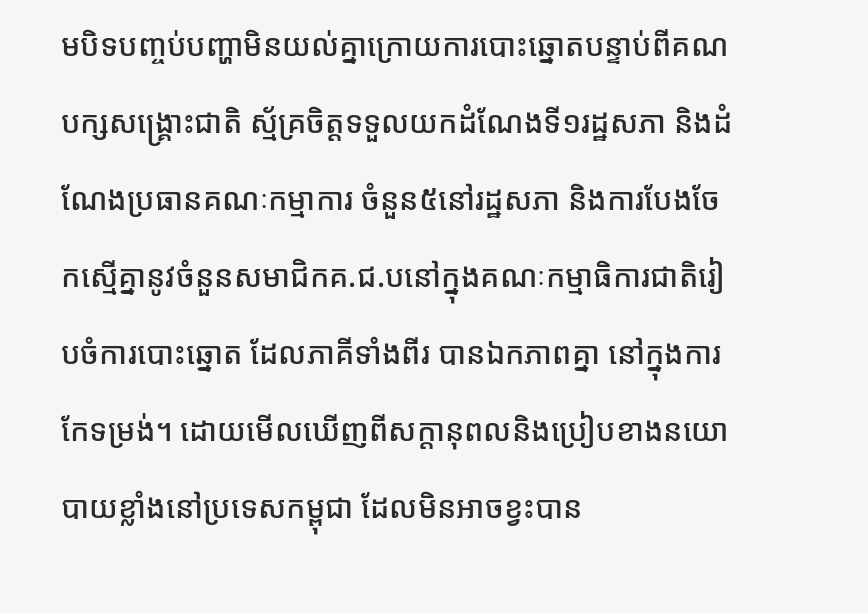មបិទបញ្ចប់បញ្ហាមិនយល់គ្នាក្រោយការបោះឆ្នោតបន្ទាប់ពីគណបក្សសង្រ្គោះជាតិ ស្ម័គ្រចិត្តទទួលយកដំណែងទី១រដ្ឋសភា និងដំណែងប្រធានគណៈកម្មាការ ចំនួន៥នៅរដ្ឋសភា និងការបែងចែកស្មើគ្នានូវចំនួនសមាជិកគ.ជ.បនៅក្នុងគណៈកម្មាធិការជាតិរៀបចំការបោះឆ្នោត ដែលភាគីទាំងពីរ បានឯកភាពគ្នា នៅក្នុងការកែទម្រង់។ ដោយមើលឃើញពីសក្តានុពលនិងប្រៀបខាងនយោបាយខ្លាំងនៅប្រទេសកម្ពុជា ដែលមិនអាចខ្វះបាន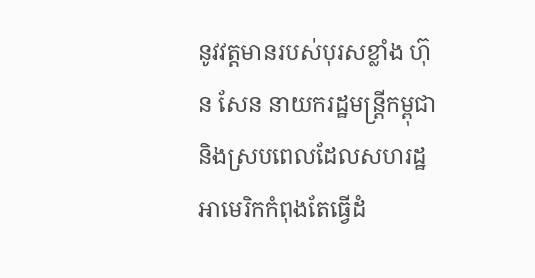នូវវត្តមានរបស់បុរសខ្លាំង ហ៊ុន សែន នាយករដ្ឋមន្រ្តីកម្ពុជា និងស្របពេលដែលសហរដ្ឋអាមេរិកកំពុងតែធ្វើដំ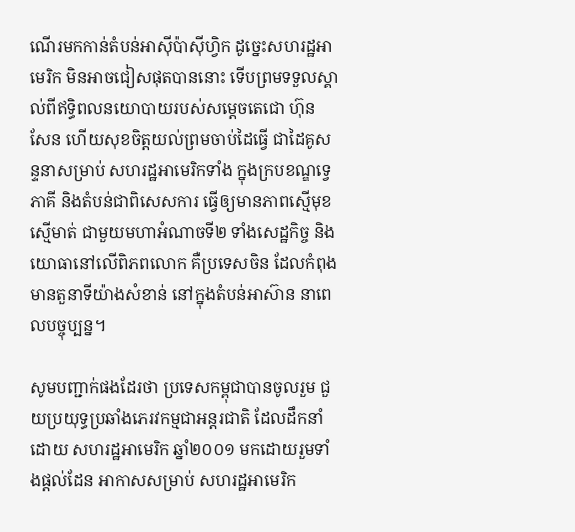ណើរមកកាន់តំបន់អាស៊ីប៉ាស៊ីហ្វិក ដូច្នេះសហរដ្ឋអាមេរិក មិនអាចជៀសផុតបាននោះ ទើបព្រមទទួលស្គាល់ពីឥទ្ធិពលនយោបាយរបស់សម្តេចតេជោ ហ៊ុន សែន ហើយសុខចិត្តយល់ព្រមចាប់ដៃធ្វើ ជាដៃគូសន្ទនាសម្រាប់ សហរដ្ឋអាមេរិកទាំង ក្នុងក្របខណ្ឌទ្វេភាគី និងតំបន់ជាពិសេសការ ធ្វើឲ្យមានភាពស្មើមុខស្មើមាត់ ជាមួយមហាអំណាចទី២ ទាំងសេដ្ឋកិច្ច និងយោធានៅលើពិភពលោក គឺប្រទេសចិន ដែលកំពុងមានតួនាទីយ៉ាងសំខាន់ នៅក្នុងតំបន់អាស៊ាន នាពេលបច្ចុប្បន្ន។

សូមបញ្ជាក់ផងដែរថា ប្រទេសកម្ពុជាបានចូលរួម ជួយប្រយុទ្ធប្រឆាំងភេរវកម្មជាអន្តរជាតិ ដែលដឹកនាំដោយ សហរដ្ឋអាមេរិក ឆ្នាំ២០០១ មកដោយរួមទាំងផ្តល់ដែន អាកាសសម្រាប់ សហរដ្ឋអាមេរិក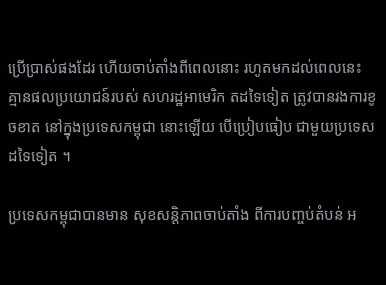ប្រើប្រាស់ផងដែរ ហើយចាប់តាំងពីពេលនោះ រហូតមកដល់ពេលនេះ គ្មានផលប្រយោជន៍របស់ សហរដ្ឋអាមេរិក តដទៃទៀត ត្រូវបានរងការខូចខាត នៅក្នុងប្រទេសកម្ពុជា នោះឡើយ បើប្រៀបធៀប ជាមួយប្រទេសដទៃទៀត ។

ប្រទេសកម្ពុជាបានមាន សុខសន្តិភាពចាប់តាំង ពីការបញ្ចប់តំបន់ អ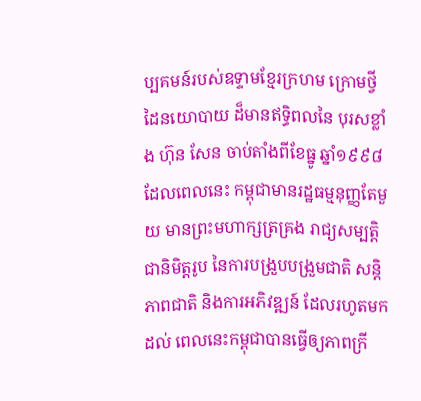ប្បគមន៍របស់ឧទ្ទាមខ្មែរក្រហម ក្រោមថ្វីដៃនយោបាយ ដ៏មានឥទ្ធិពលនៃ បុរសខ្លាំង ហ៊ុន សែន ចាប់តាំងពីខែធ្នូ ឆ្នាំ១៩៩៨ ដែលពេលនេះ កម្ពុជាមានរដ្ឋធម្មនុញ្ញតែមួយ មានព្រះមហាក្សត្រគ្រង រាជ្យសម្បត្តិជានិមិត្តរូប នៃការបង្រួបបង្រួមជាតិ សន្តិភាពជាតិ និងការអភិវឌ្ឍន៍ ដែលរហូតមកដល់ ពេលនេះកម្ពុជាបានធ្វើឲ្យភាពក្រី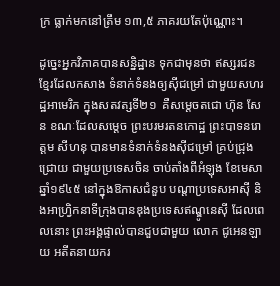ក្រ ធ្លាក់មកនៅត្រឹម ១៣,៥ ភាគរយតែប៉ុណ្ណោះ។

ដូច្នេះអ្នកវិភាគបានសន្និដ្ឋាន ទុកជាមុនថា ឥស្សរជនខ្មែរដែលកសាង ទំនាក់ទំនងឲ្យស៊ីជម្រៅ ជាមួយសហរដ្ឋអាមេរិក ក្នុងសតវត្សទី២១  គឺសម្តេចតជោ ហ៊ុន សែន ខណៈដែលសម្តេច ព្រះបរមរតនកោដ្ឋ ព្រះបាទនរោត្តម សីហនុ បានមានទំនាក់ទំនងស៊ីជម្រៅ គ្រប់ជ្រុងជ្រោយ ជាមួយប្រទេសចិន ចាប់តាំងពីអំឡុង ខែមេសា ឆ្នាំ១៩៤៥ នៅក្នុងឱកាសជំនួប បណ្តាប្រទេសអាស៊ី និងអាហ្វ្រិកនាទីក្រុងបានឌុងប្រទេសឥណ្ឌូនេស៊ី ដែលពេលនោះ ព្រះអង្គផ្ទាល់បានជួបជាមួយ លោក ជូអេនឡាយ អតីតនាយករ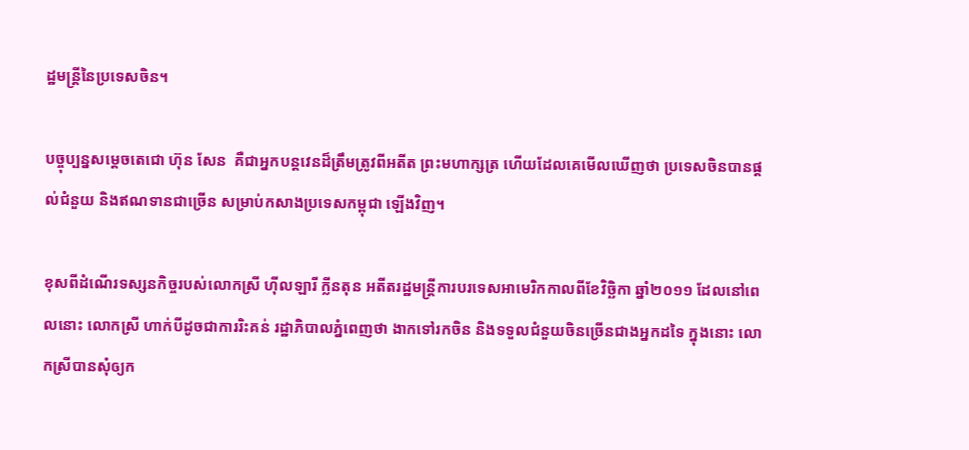ដ្ឋមន្រ្តីនៃប្រទេសចិន។

បច្ចុប្បន្នសម្តេចតេជោ ហ៊ុន សែន  គឺជាអ្នកបន្តវេនដ៏ត្រឹមត្រូវពីអតីត ព្រះមហាក្សត្រ ហើយដែលគេមើលឃើញថា ប្រទេសចិនបានផ្តល់ជំនួយ និងឥណទានជាច្រើន សម្រាប់កសាងប្រទេសកម្ពុជា ឡើងវិញ។

ខុសពីដំណើរទស្សនកិច្ចរបស់លោកស្រី ហ៊ីលឡារី ក្លីនតុន អតីតរដ្ឋមន្រ្តីការបរទេសអាមេរិកកាលពីខែវិច្ឆិកា ឆ្នាំ២០១១ ដែលនៅពេលនោះ លោកស្រី ហាក់បីដូចជាការរិះគន់ រដ្ឋាភិបាលភ្នំពេញថា ងាកទៅរកចិន និងទទួលជំនួយចិនច្រើនជាងអ្នកដទៃ ក្នុងនោះ លោកស្រីបានសុំឲ្យក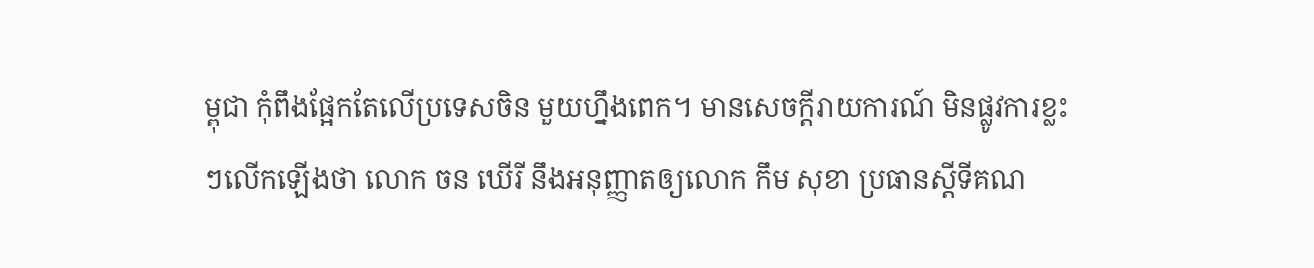ម្ពុជា កុំពឹងផ្អែកតែលើប្រទេសចិន មួយហ្នឹងពេក។ មានសេចក្តីរាយការណ៍ មិនផ្លូវការខ្លះៗលើកឡើងថា លោក ចន ឃើរី នឹងអនុញ្ញាតឲ្យលោក កឹម សុខា ប្រធានស្តីទីគណ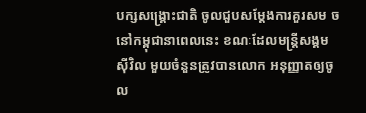បក្សសង្រ្គោះជាតិ ចូលជួបសម្តែងការគួរសម ចនៅកម្ពុជានាពេលនេះ ខណៈដែលមន្រ្តីសង្គមស៊ីវិល មួយចំនួនត្រូវបានលោក អនុញ្ញាតឲ្យចូល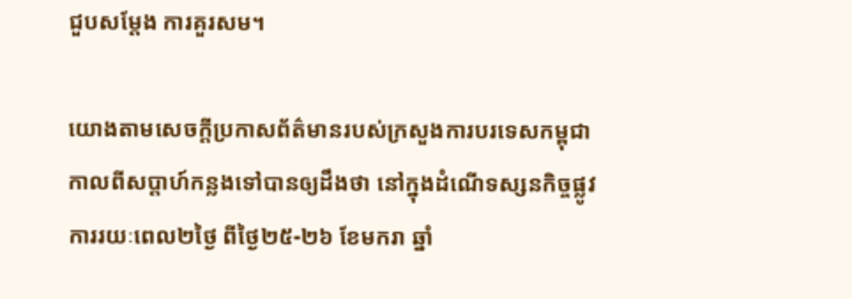ជួបសម្តែង ការគួរសម។

យោងតាមសេចក្តីប្រកាសព័ត៌មានរបស់ក្រសួងការបរទេសកម្ពុជា កាលពីសប្តាហ៍កន្លងទៅបានឲ្យដឹងថា នៅក្នុងដំណើទស្សនកិច្ចផ្លូវការរយៈពេល២ថ្ងៃ ពីថ្ងៃ២៥-២៦ ខែមករា ឆ្នាំ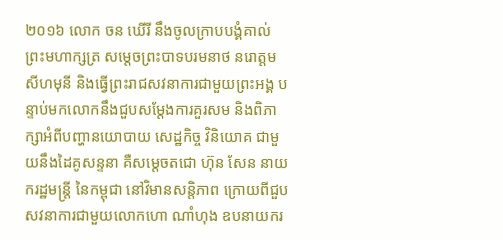២០១៦ លោក ចន ឃើរី នឹងចូលក្រាបបង្គំគាល់ព្រះមហាក្សត្រ សម្តេចព្រះបាទបរមនាថ នរោត្តម សីហមុនី និងធ្វើព្រះរាជសវនាការជាមួយព្រះអង្គ បន្ទាប់មកលោកនឹងជួបសម្តែងការគួរសម និងពិភាក្សាអំពីបញ្ហានយោបាយ សេដ្ឋកិច្ច វិនិយោគ ជាមួយនឹងដៃគូសន្ទនា គឺសម្តេចតជោ ហ៊ុន សែន នាយករដ្ឋមន្រ្តី នៃកម្ពុជា នៅវិមានសន្តិភាព ក្រោយពីជួបសវនាការជាមួយលោកហោ ណាំហុង ឧបនាយករ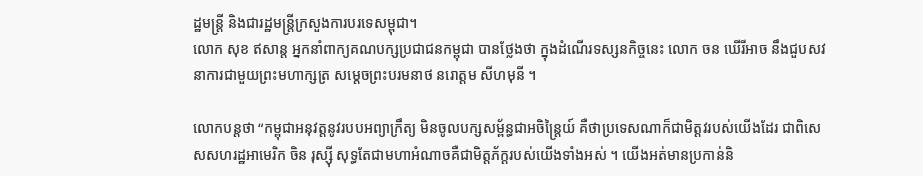ដ្ឋមន្រ្តី និងជារដ្ឋមន្រ្តីក្រសួងការបរទេសម្ពុជា។
លោក សុខ ឥសាន្ត អ្នកនាំពាក្យគណបក្សប្រជាជនកម្ពុជា បានថ្លែងថា ក្នុងដំណើរទស្សនកិច្ចនេះ លោក ចន ឃើរីអាច នឹងជួបសវនាការជាមួយព្រះមហាក្សត្រ សម្តេចព្រះបរមនាថ នរោត្ដម សីហមុនី ។

លោកបន្តថា “កម្ពុជាអនុវត្តនូវរបបអព្យាក្រឹត្យ មិនចូលបក្សសម្ព័ន្ធជាអចិន្រ្តៃយ៍ គឺថាប្រទេសណាក៏ជាមិត្តវរបស់យើងដែរ ជាពិសេសសហរដ្ឋអាមេរិក ចិន រុស្ស៊ី សុទ្ធតែជាមហាអំណាចគឺជាមិត្តភ័ក្តរបស់យើងទាំងអស់ ។ យើងអត់មានប្រកាន់និ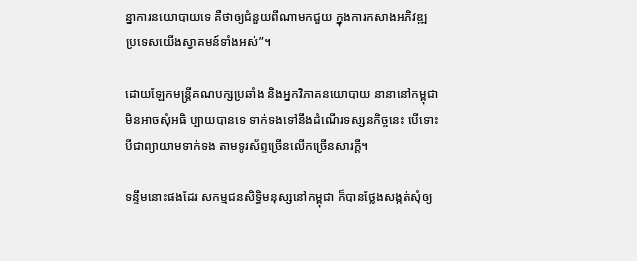ន្នាការនយោបាយទេ គឺថាឲ្យជំនួយពីណាមកជួយ ក្នុងការកសាងអភិវឌ្ឍ ប្រទេសយើងស្វាគមន៍ទាំងអស់”។

ដោយឡែកមន្រ្តីគណបក្សប្រឆាំង និងអ្នកវិភាគនយោបាយ នានានៅកម្ពុជាមិនអាចសុំអធិ ប្បាយបានទេ ទាក់ទងទៅនឹងដំណើរទស្សនកិច្ចនេះ បើទោះបីជាព្យាយាមទាក់ទង តាមទូរស័ព្ទច្រើនលើកច្រើនសារក្តី។

ទន្ទឹមនោះផងដែរ សកម្មជនសិទ្ធិមនុស្សនៅកម្ពុជា ក៏បានថ្លែងសង្កត់សុំឲ្យ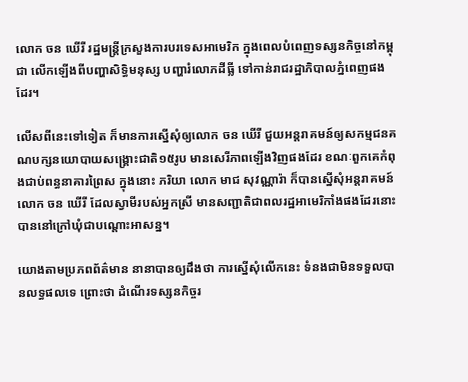លោក ចន ឃើរី រដ្ឋមន្រ្តីក្រសួងការបរទេសអាមេរិក ក្នុងពេលបំពេញទស្សនកិច្ចនៅកម្ពុជា លើកឡើងពីបញ្ហាសិទ្ធិមនុស្ស បញ្ហារំលោភដីធ្លី ទៅកាន់រាជរដ្ឋាភិបាលភ្នំពេញផងដែរ។

លើសពីនេះទៅទៀត ក៏មានការស្នើសុំឲ្យលោក ចន ឃើរី ជួយអន្តរាគមន៍ឲ្យសកម្មជនគណបក្សនយោបាយសង្រ្គោះជាតិ១៥រូប មានសេរីភាពឡើងវិញផងដែរ ខណៈពួកគេកំពុងជាប់ពន្ធនាគារព្រៃស ក្នុងនោះ ភរិយា លោក មាជ សុវណ្ណារ៉ា ក៏បានស្នើសុំអន្តរាគមន៍ លោក ចន ឃើរី ដែលស្វាមីរបស់អ្នកស្រី មានសញ្ជាតិជាពលរដ្ឋអាមេរិកាំងផងដែរនោះ បាននៅក្រៅឃុំជាបណ្តោះអាសន្ន។

យោងតាមប្រភពព័ត៌មាន នានាបានឲ្យដឹងថា ការស្នើសុំលើកនេះ ទំនងជាមិនទទួលបានលទ្ធផលទេ ព្រោះថា ដំណើរទស្សនកិច្ចរ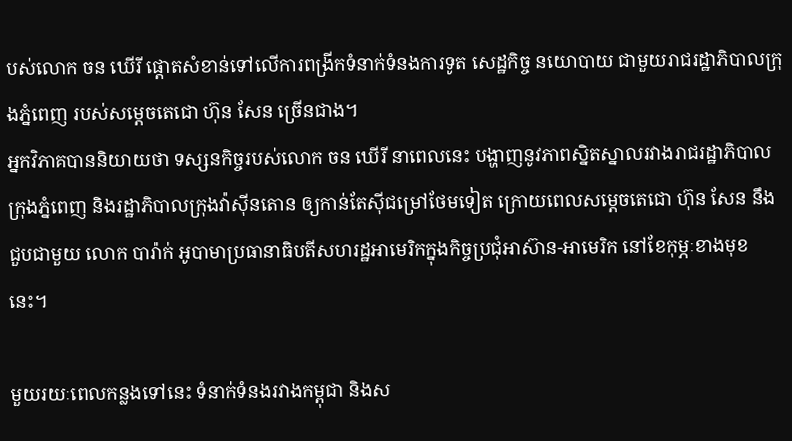បស់លោក ចន ឃើរី ផ្តោតសំខាន់ទៅលើការពង្រីកទំនាក់ទំនងការទូត សេដ្ឋកិច្ច នយោបាយ ជាមួយរាជរដ្ឋាភិបាលក្រុងភ្នំពេញ របស់សម្តេចតេជោ ហ៊ុន សែន ច្រើនជាង។
អ្នកវិភាគបាននិយាយថា ទស្សនកិច្ចរបស់លោក ចន ឃើរី នាពេលនេះ បង្ហាញនូវភាពស្និតស្នាលរវាងរាជរដ្ឋាភិបាលក្រុងភ្នំពេញ និងរដ្ឋាភិបាលក្រុងវ៉ាស៊ីនតោន ឲ្យកាន់តែស៊ីជម្រៅថែមទៀត ក្រោយពេលសម្តេចតេជោ ហ៊ុន សែន នឹងជួបជាមួយ លោក បារ៉ាក់ អូបាមាប្រធានាធិបតីសហរដ្ឋអាមេរិកក្នុងកិច្ចប្រជុំអាស៊ាន-អាមេរិក នៅខែកុម្ភៈខាងមុខនេះ។

មួយរយៈពេលកន្លងទៅនេះ ទំនាក់ទំនងរវាងកម្ពុជា និងស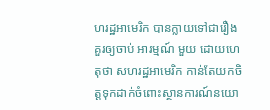ហរដ្ឋអាមេរិក បានក្លាយទៅជារឿង គួរឲ្យចាប់ អារម្មណ៍ មួយ ដោយហេតុថា សហរដ្ឋអាមេរិក កាន់តែយកចិត្តទុកដាក់ចំពោះស្ថានការណ៍នយោ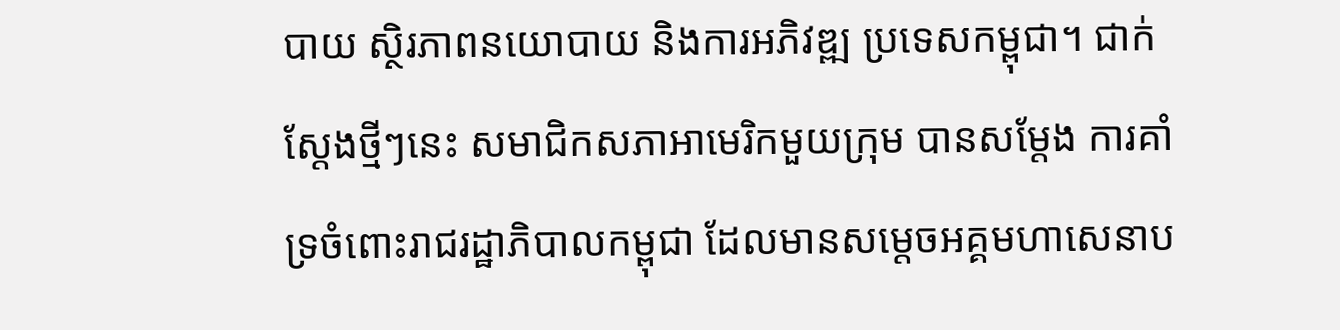បាយ ស្ថិរភាពនយោបាយ និងការអភិវឌ្ឍ ប្រទេសកម្ពុជា។ ជាក់ស្តែងថ្មីៗនេះ សមាជិកសភាអាមេរិកមួយក្រុម បានសម្តែង ការគាំទ្រចំពោះរាជរដ្ឋាភិបាលកម្ពុជា ដែលមានសម្តេចអគ្គមហាសេនាប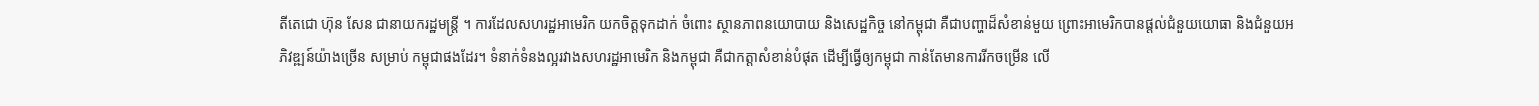តីតេជោ ហ៊ុន សែន ជានាយករដ្ឋមន្ត្រី ។ ការដែលសហរដ្ឋអាមេរិក យកចិត្តទុកដាក់ ចំពោះ ស្ថានភាពនយោបាយ និងសេដ្ឋកិច្ច នៅកម្ពុជា គឺជាបញ្ហាដ៏សំខាន់មួយ ព្រោះអាមេរិកបានផ្តល់ជំនួយយោធា និងជំនួយអភិវឌ្ឍន៍យ៉ាងច្រើន សម្រាប់ កម្ពុជាផងដែរ។ ទំនាក់ទំនងល្អរវាងសហរដ្ឋអាមេរិក និងកម្ពុជា គឺជាកត្តាសំខាន់បំផុត ដើម្បីធ្វើឲ្យកម្ពុជា កាន់តែមានការរីកចម្រើន លើ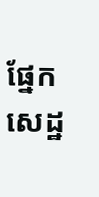ផ្នែកសេដ្ឋ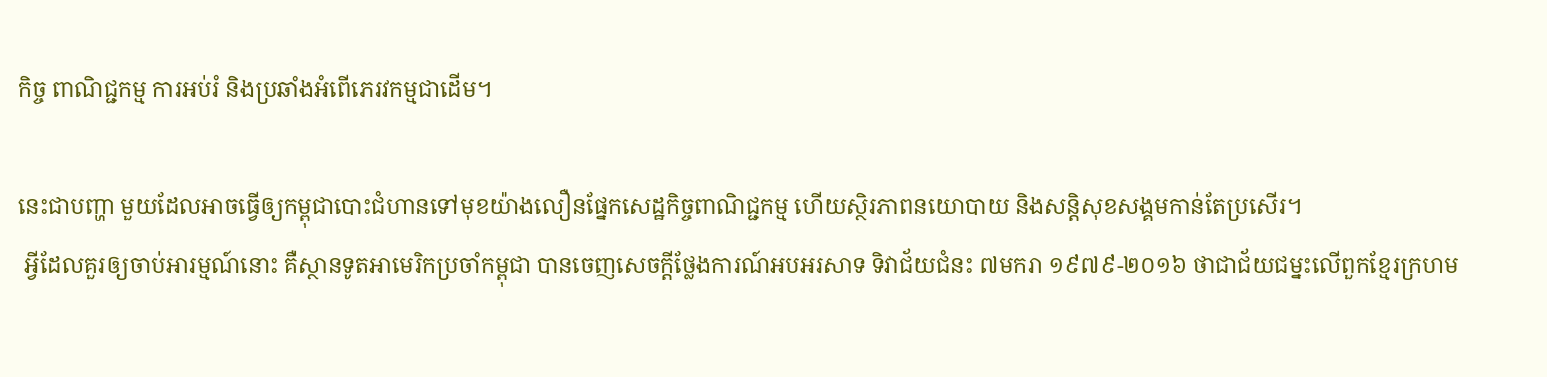កិច្ច ពាណិជ្ជកម្ម ការអប់រំ និងប្រឆាំងអំពើភេរវកម្មជាដើម។

នេះជាបញ្ហា មួយដែលអាចធ្វើឲ្យកម្ពុជាបោះជំហានទៅមុខយ៉ាងលឿនផ្នែកសេដ្ឋកិច្ចពាណិជ្ជកម្ម ហើយស្ថិរភាពនយោបាយ និងសន្តិសុខសង្គមកាន់តែប្រសើរ។
 អ្វីដែលគួរឲ្យចាប់អារម្មណ៍នោះ គឺស្ថានទូតអាមេរិកប្រចាំកម្ពុជា បានចេញសេចក្តីថ្លែងការណ៍អបអរសាទ ទិវាជ័យជំនះ ៧មករា ១៩៧៩-២០១៦ ថាជាជ័យជម្នះលើពួកខ្មែរក្រហម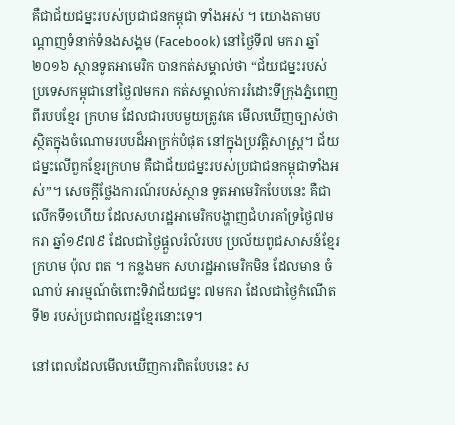គឺជាជ័យជម្នះរបស់ប្រជាជនកម្ពុជា ទាំងអស់ ។ យោងតាមបណ្តាញទំនាក់ទំនងសង្គម (Facebook) នៅថ្ងៃទី៧ មករា ឆ្នាំ២០១៦ ស្ថានទូតអាមេរិក បានកត់សម្គាល់ថា “ជ័យជម្នះរបស់ប្រទេសកម្ពុជានៅថ្ងៃ៧មករា កត់សម្គាល់ការរំដោះទីក្រុងភ្នំពេញ ពីរបបខ្មែរ ក្រហម ដែលជារបបមួយត្រូវគេ មើលឃើញច្បាស់ថា ស្ថិតក្នុងចំណោមរបបដ៏អាក្រក់បំផុត នៅក្នុងប្រវត្តិសាស្ត្រ។ ជ័យជម្នះលើពួកខ្មែរក្រហម គឺជាជ័យជម្នះរបស់ប្រជាជនកម្ពុជាទាំងអស់”។ សេចក្តីថ្លែងការណ៍របស់ស្ថាន ទូតអាមេរិកបែបនេះ គឺជាលើកទី១ហើយ ដែលសហរដ្ឋអាមេរិកបង្ហាញជំហរគាំទ្រថ្ងៃ៧មករា ឆ្នាំ១៩៧៩ ដែលជាថ្ងៃផ្តួលរំលំរបប ប្រល័យពូជសាសន៍ខ្មែរក្រហម ប៉ុល ពត ។ កន្លងមក សហរដ្ឋអាមេរិកមិន ដែលមាន ចំណាប់ អារម្មណ៍ចំពោះទិវាជ័យជម្នះ ៧មករា ដែលជាថ្ងៃកំណើតទី២ របស់ប្រជាពលរដ្ឋខ្មែរនោះទេ។

នៅពេលដែលមើលឃើញការពិតបែបនេះ ស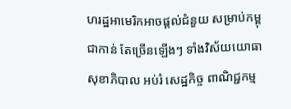ហរដ្ឋអាមេរិកអាចផ្តល់ជំនួយ សម្រាប់កម្ពុជាកាន់ តែច្រើនឡើងៗ ទាំងវិស័យយោធា សុខាភិបាល អប់រំ សេដ្ឋកិច្ច ពាណិជ្ជកម្ម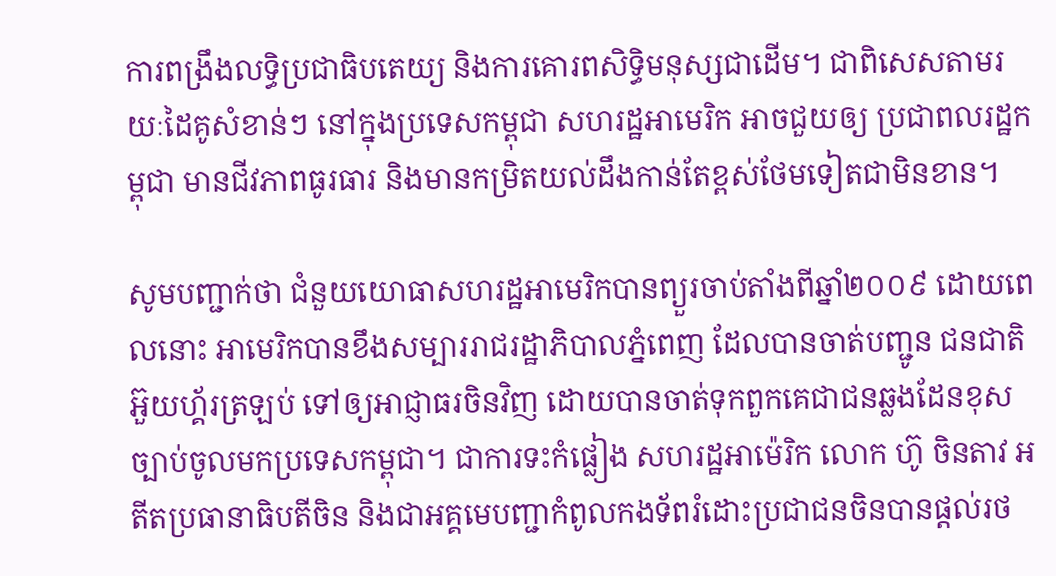ការពង្រឹងលទ្ធិប្រជាធិបតេយ្យ និងការគោរពសិទ្ធិមនុស្សជាដើម។ ជាពិសេសតាមរយៈដៃគូសំខាន់ៗ នៅក្នុងប្រទេសកម្ពុជា សហរដ្ឋអាមេរិក អាចជួយឲ្យ ប្រជាពលរដ្ឋកម្ពុជា មានជីវភាពធូរធារ និងមានកម្រិតយល់ដឹងកាន់តែខ្ពស់ថែមទៀតជាមិនខាន។

សូមបញ្ជាក់ថា ជំនួយយោធាសហរដ្ឋអាមេរិកបានព្យួរចាប់តាំងពីឆ្នាំ២០០៩ ដោយពេលនោះ អាមេរិកបានខឹងសម្បាររាជរដ្ឋាភិបាលភ្នំពេញ ដែលបានចាត់បញ្ជូន ជនជាតិអ៊ួយហ្គ័រត្រឡប់ ទៅឲ្យអាជ្ញាធរចិនវិញ ដោយបានចាត់ទុកពួកគេជាជនឆ្លងដែនខុសច្បាប់ចូលមកប្រទេសកម្ពុជា។ ជាការទះកំផ្លៀង សហរដ្ឋអាម៉េរិក លោក ហ៊ូ ចិនតាវ អតីតប្រធានាធិបតីចិន និងជាអគ្គមេបញ្ជាកំពូលកងទ័ពរំដោះប្រជាជនចិនបានផ្តល់រថ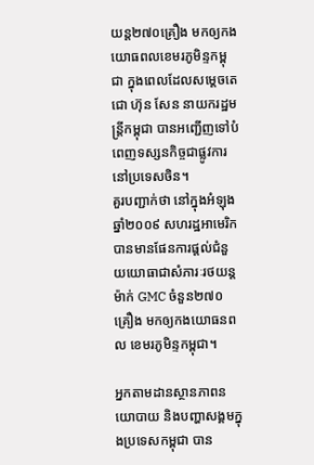យន្ត២៧០គ្រឿង មកឲ្យកងយោធពលខេមរភូមិន្ទកម្ពុជា ក្នុងពេលដែលសម្តេចតេជោ ហ៊ុន សែន នាយករដ្ឋមន្រ្តីកម្ពុជា បានអញ្ជើញទៅបំពេញទស្សនកិច្ចជាផ្លូវការនៅប្រទេសចិន។
គួរបញ្ជាក់ថា នៅក្នុងអំឡុងឆ្នាំ២០០៩ សហរដ្ឋអាមេរិកបានមានផែនការផ្តល់ជំនួយយោធាជាសំភារៈរថយន្តម៉ាក់ GMC ចំនួន២៧០គ្រឿង មកឲ្យកងយោធនពល ខេមរភូមិន្ទកម្ពុជា។

អ្នកតាមដានស្ថានភាពនយោបាយ និងបញ្ហាសង្គមក្នុងប្រទេសកម្ពុជា បាន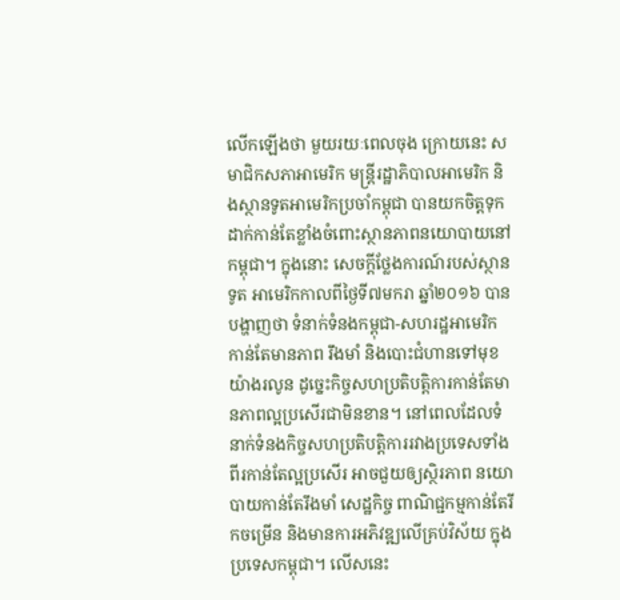លើកឡើងថា មួយរយៈពេលចុង ក្រោយនេះ សមាជិកសភាអាមេរិក មន្ត្រីរដ្ឋាភិបាលអាមេរិក និងស្ថានទូតអាមេរិកប្រចាំកម្ពុជា បានយកចិត្តទុកដាក់កាន់តែខ្លាំងចំពោះស្ថានភាពនយោបាយនៅកម្ពុជា។ ក្នុងនោះ សេចក្តីថ្លែងការណ៍របស់ស្ថានទូត អាមេរិកកាលពីថ្ងៃទី៧មករា ឆ្នាំ២០១៦ បានបង្ហាញថា ទំនាក់ទំនងកម្ពុជា-សហរដ្ឋអាមេរិក កាន់តែមានភាព រឹងមាំ និងបោះជំហានទៅមុខយ៉ាងរលូន ដូច្នេះកិច្ចសហប្រតិបត្តិការកាន់តែមានភាពល្អប្រសើរជាមិនខាន។ នៅពេលដែលទំនាក់ទំនងកិច្ចសហប្រតិបត្តិការរវាងប្រទេសទាំងពីរកាន់តែល្អប្រសើរ អាចជួយឲ្យស្ថិរភាព នយោបាយកាន់តែរឹងមាំ សេដ្ឋកិច្ច ពាណិជ្ជកម្មកាន់តែរីកចម្រើន និងមានការអភិវឌ្ឍលើគ្រប់វិស័យ ក្នុងប្រទេសកម្ពុជា។ លើសនេះ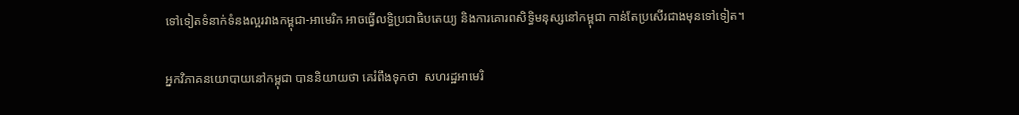ទៅទៀតទំនាក់ទំនងល្អរវាងកម្ពុជា-អាមេរិក អាចធ្វើលទ្ធិប្រជាធិបតេយ្យ និងការគោរពសិទ្ធិមនុស្សនៅកម្ពុជា កាន់តែប្រសើរជាងមុនទៅទៀត។

អ្នកវិភាគនយោបាយនៅកម្ពុជា បាននិយាយថា គេរំពឹងទុកថា  សហរដ្ឋអាមេរិ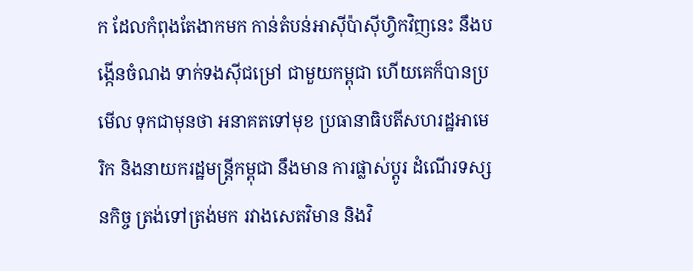ក ដែលកំពុងតែងាកមក កាន់តំបន់អាស៊ីប៉ាស៊ីហ្វិកវិញនេះ នឹងបង្កើនចំណង ទាក់ទងស៊ីជម្រៅ ជាមួយកម្ពុជា ហើយគេក៏បានប្រមើល ទុកជាមុនថា អនាគតទៅមុខ ប្រធានាធិបតីសហរដ្ឋអាមេរិក និងនាយករដ្ឋមន្ដ្រីកម្ពុជា នឹងមាន ការផ្លាស់ប្ដូរ ដំណើរទស្សនកិច្ច ត្រង់ទៅត្រង់មក រវាងសេតវិមាន និងវិ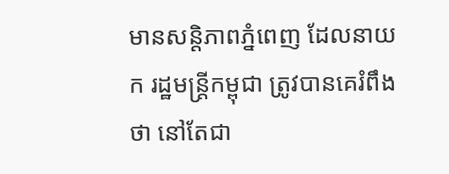មានសន្ដិភាពភ្នំពេញ ដែលនាយក រដ្ឋមន្ដ្រីកម្ពុជា ត្រូវបានគេរំពឹងថា នៅតែជា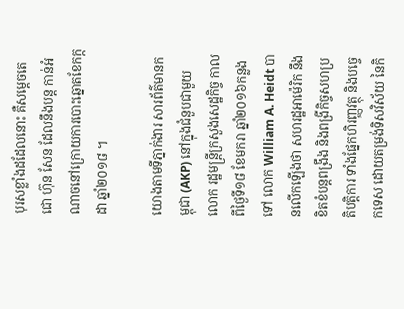បុរសខ្លាំងដដែលនោះ គឺសម្ដេចតេជោ ហ៊ុន សែន ដែលនឹងបន្ដ កាន់អំណាចនៅក្រោយការបោះឆ្នោតខែកក្កដា ឆ្នាំ២០១៨ ។

យោងតាមទីភ្នាក់ងារ សារព័ត៌មានកម្ពុជា (AKP) នៅក្នុងជំនួបជាមួយលោក រដ្ឋមន្ត្រីក្រសួងសេដ្ឋកិច្ច កាលពីថ្ងៃទី១៨ ខែមករា ឆ្នាំ២០១៦កន្លងទៅ លោក William A. Heidt បានលើកឡើងថា សហរដ្ឋអាម៉េរិក នឹងខិតខំបន្តពង្រឹង និងពង្រីកិច្ចសហប្រតិបត្តិការ ទាំងផ្នែកហិរញ្ញវត្ថុ និងបច្ចេកទេស ដោយតម្រង់ទិសវិស័យ នៃកិ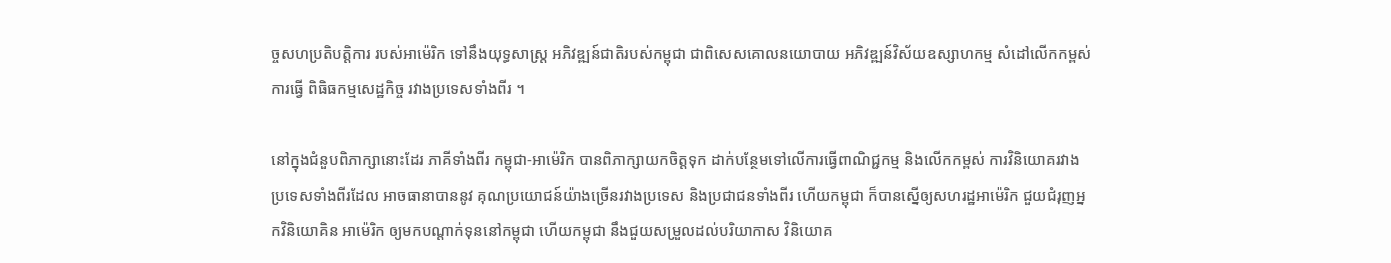ច្ចសហប្រតិបត្តិការ របស់អាម៉េរិក ទៅនឹងយុទ្ធសាស្រ្ត អភិវឌ្ឍន៍ជាតិរបស់កម្ពុជា ជាពិសេសគោលនយោបាយ អភិវឌ្ឍន៍វិស័យឧស្សាហកម្ម សំដៅលើកកម្ពស់ការធ្វើ ពិធិធកម្មសេដ្ឋកិច្ច រវាងប្រទេសទាំងពីរ ។

នៅក្នុងជំនួបពិភាក្សានោះដែរ ភាគីទាំងពីរ កម្ពុជា-អាម៉េរិក បានពិភាក្សាយកចិត្តទុក ដាក់បន្ថែមទៅលើការធ្វើពាណិជ្ជកម្ម និងលើកកម្ពស់ ការវិនិយោគរវាង ប្រទេសទាំងពីរដែល អាចធានាបាននូវ គុណប្រយោជន៍យ៉ាងច្រើនរវាងប្រទេស និងប្រជាជនទាំងពីរ ហើយកម្ពុជា ក៏បានស្នើឲ្យសហរដ្ឋអាម៉េរិក ជួយជំរុញអ្នកវិនិយោគិន អាម៉េរិក ឲ្យមកបណ្តាក់ទុននៅកម្ពុជា ហើយកម្ពុជា នឹងជួយសម្រួលដល់បរិយាកាស វិនិយោគ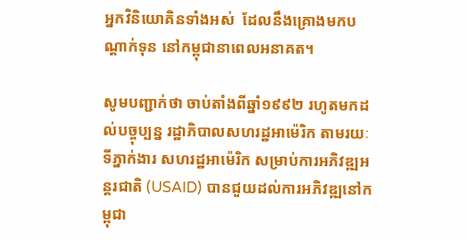អ្នកវិនិយោគិនទាំងអស់  ដែលនឹងគ្រោងមកបណ្តាក់ទុន នៅកម្ពុជានាពេលអនាគត។

សូមបញ្ជាក់ថា ចាប់តាំងពីឆ្នាំ១៩៩២ រហូតមកដល់បច្ចុប្បន្ន រដ្ឋាភិបាលសហរដ្ឋអាម៉េរិក តាមរយៈទីភ្នាក់ងារ សហរដ្ឋអាម៉េរិក សម្រាប់ការអភិវឌ្ឍអន្ដរជាតិ (USAID) បានជួយដល់ការអភិវឌ្ឍនៅកម្ពុជា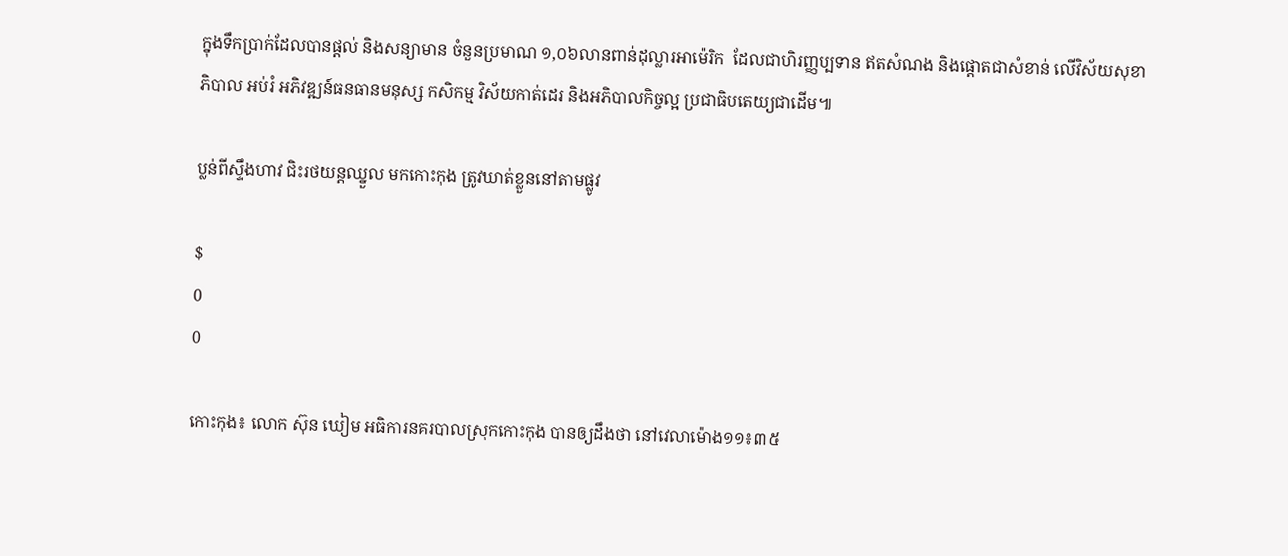ក្នុងទឹកប្រាក់ដែលបានផ្តល់ និងសន្យាមាន ចំនួនប្រមាណ ១,០៦លានពាន់ដុល្លារអាម៉េរិក  ដែលជាហិរញ្ញប្បទាន ឥតសំណង និងផ្តោតជាសំខាន់ លើវិស័យសុខាភិបាល អប់រំ អភិវឌ្ឍន៍ធនធានមនុស្ស កសិកម្ម វិស័យកាត់ដេរ និងអភិបាលកិច្ចល្អ ប្រជាធិបតេយ្យជាដើម៕

ប្លន់ពីស្ទឹងហាវ ជិះរថយន្តឈ្នួល មកកោះកុង ត្រូវឃាត់ខ្លួននៅតាមផ្លូវ

$
0
0

កោះកុង៖ លោក ស៊ុន ឃៀម អធិការនគរបាលស្រុកកោះកុង បានឲ្យដឹងថា នៅវេលាម៉ោង១១៖៣៥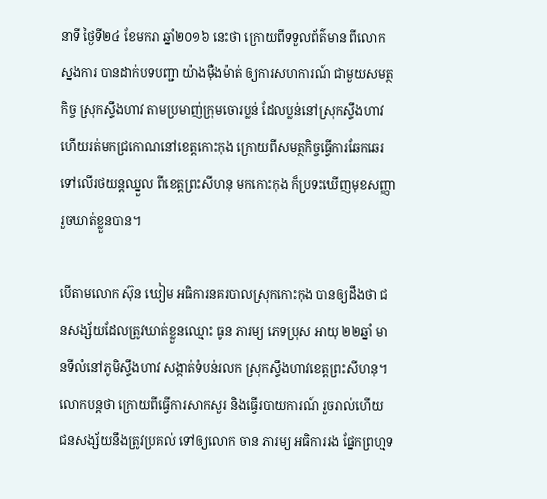នាទី ថ្ងៃទី២៤ ខែមករា ឆ្នាំ២០១៦ នេះថា ក្រោយពីទទួលព័ត៌មាន ពីលោកស្នងការ បានដាក់បទបញ្ជា យ៉ាងម៉ឺងម៉ាត់ ឲ្យការសហការណ៍ ជាមួយសមត្ថកិច្ច ស្រុកស្ទឹងហាវ តាមប្រមាញ់ក្រុមចោរប្លន់ ដែលប្លន់នៅស្រុកស្ទឹងហាវ ហើយរត់មកជ្រកោណនៅខេត្តកោះកុង ក្រោយពីសមត្ថកិច្ចធ្វើការឆែកឆេរ ទៅលើរថយន្តឈ្នួល ពីខេត្តព្រះសីហនុ មកកោះកុង ក៏ប្រទះឃើញមុខសញ្ញា រួចឃាត់ខ្លួនបាន។

បើតាមលោក ស៊ុន ឃៀម អធិការនគរបាលស្រុកកោះកុង បានឲ្យដឹងថា ជនសង្ស័យដែលត្រូវឃាត់ខ្លួនឈ្មោះ ធូន ភារម្យ ភេទប្រុស អាយុ ២២ឆ្នាំ មានទីលំនៅភូមិស្ទឹងហាវ សង្កាត់ទំបន់រលក ស្រុកស្ទឹងហាវខេត្តព្រះសីហនុ។ លោកបន្តថា ក្រោយពីធ្វើការសាកសួរ និងធ្វើរបាយការណ៍ រួចរាល់ហើយ ជនសង្ស័យនឹងត្រូវប្រគល់ ទៅឲ្យលោក ចាន ភារម្យ អធិការរង ផ្នែកព្រហ្មទ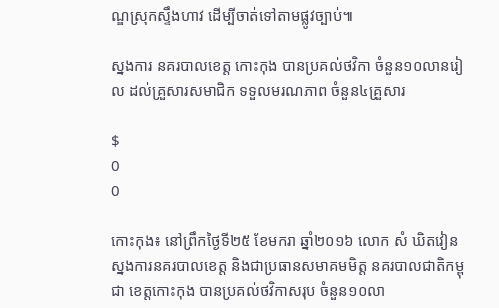ណ្ឌស្រុកស្ទឹងហាវ ដើម្បីចាត់ទៅតាមផ្លូវច្បាប់៕

ស្នងការ នគរបាលខេត្ត កោះកុង បានប្រគល់ថវិកា ចំនួន១០លានរៀល ដល់គ្រួសារសមាជិក ទទួលមរណភាព ចំនួន៤គ្រួសារ

$
0
0

កោះកុង៖ នៅព្រឹកថ្ងៃទី២៥ ខែមករា ឆ្នាំ២០១៦ លោក សំ ឃិតវៀន ស្នងការនគរបាលខេត្ត និងជាប្រធានសមាគមមិត្ត នគរបាលជាតិកម្ពុជា ខេត្តកោះកុង បានប្រគល់ថវិកាសរុប ចំនួន១០លា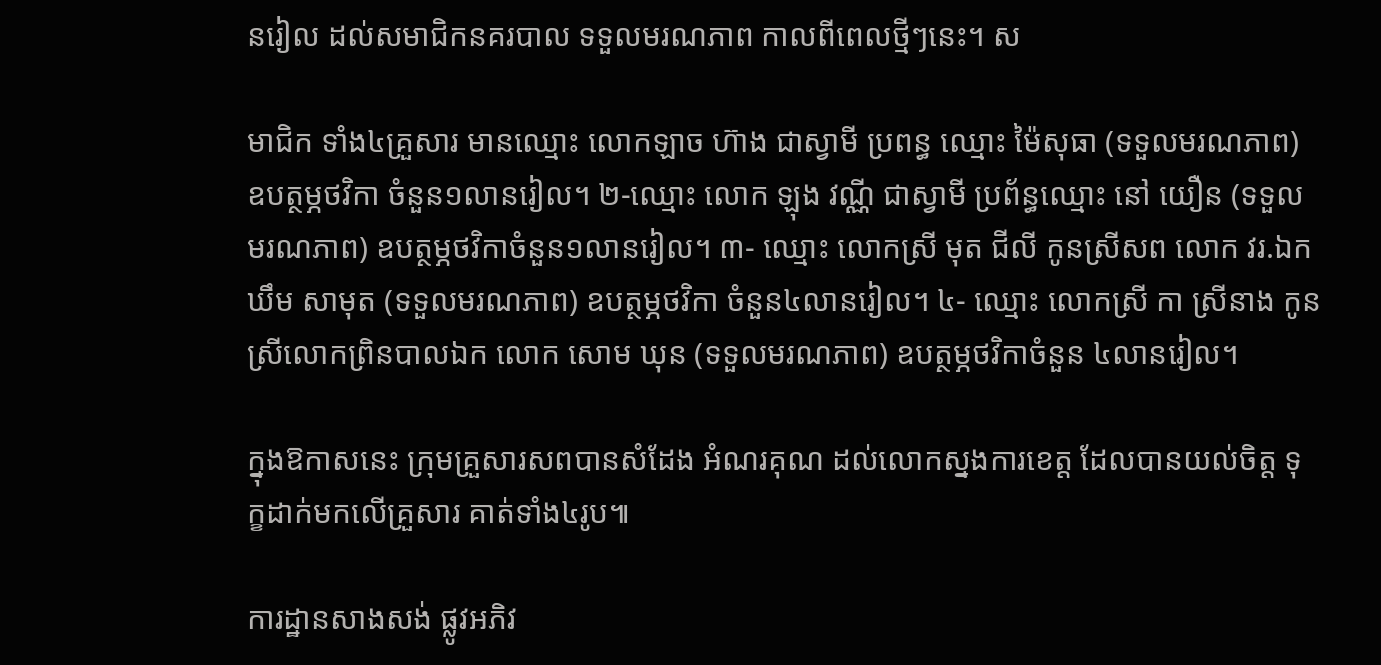នរៀល ដល់សមាជិកនគរបាល ទទួលមរណភាព កាលពីពេលថ្មីៗនេះ។ ស

មាជិក ទាំង៤គ្រួសារ មានឈ្មោះ លោកឡាច ហ៊ាង ជាស្វាមី ប្រពន្ធ ឈ្មោះ ម៉ៃសុធា (ទទួលមរណភាព) ឧបត្ថម្ភថវិកា ចំនួន១លានរៀល។ ២-ឈ្មោះ លោក ឡុង វណ្ណី ជាស្វាមី ប្រព័ន្ធឈ្មោះ នៅ យឿន (ទទួលមរណភាព) ឧបត្ថម្ភថវិកាចំនួន១លានរៀល។ ៣- ឈ្មោះ លោកស្រី មុត ជីលី កូនស្រីសព លោក វរ.ឯក ឃឹម សាមុត (ទទួលមរណភាព) ឧបត្ថម្ភថវិកា ចំនួន៤លានរៀល។ ៤- ឈ្មោះ លោកស្រី កា ស្រីនាង កូនស្រីលោកព្រិនបាលឯក លោក សោម ឃុន (ទទួលមរណភាព) ឧបត្ថម្ភថវិកាចំនួន ៤លានរៀល។

ក្នុងឱកាសនេះ ក្រុមគ្រួសារសពបានសំដែង អំណរគុណ ដល់លោកស្នងការខេត្ត ដែលបានយល់ចិត្ត ទុក្ខដាក់មកលើគ្រួសារ គាត់ទាំង៤រូប៕

ការដ្ឋានសាងសង់ ផ្លូវអភិវ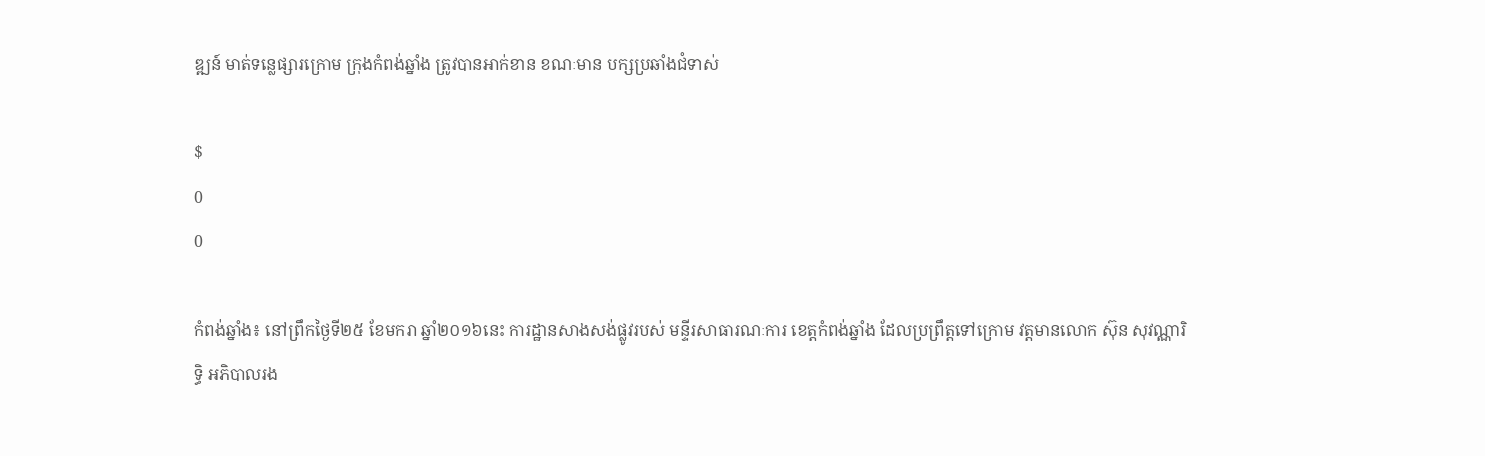ឌ្ឍន៍ មាត់ទន្លេផ្សារក្រោម ក្រុងកំពង់ឆ្នាំង ត្រូវបានអាក់ខាន ខណៈមាន បក្សប្រឆាំងជំទាស់

$
0
0

កំពង់ឆ្នាំង៖ នៅព្រឹកថ្ងៃទី២៥ ខែមករា ឆ្នាំ២០១៦នេះ ការដ្ឋានសាងសង់ផ្លូវរបស់ មន្ទីរសាធារណៈការ ខេត្តកំពង់ឆ្នាំង ដែលប្រព្រឹត្តទៅក្រោម វត្តមានលោក ស៊ុន សុវណ្ណារិទ្ធិ អភិបាលរង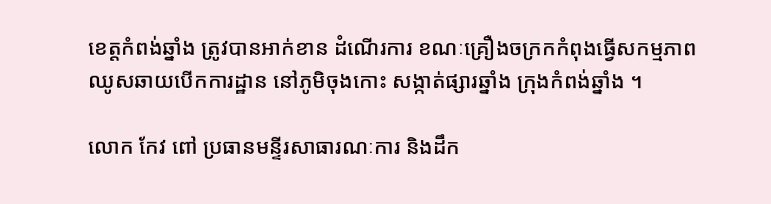ខេត្តកំពង់ឆ្នាំង ត្រូវបានអាក់ខាន ដំណើរការ ខណៈគ្រឿងចក្រកកំពុងធ្វើសកម្មភាព ឈូសឆាយបើកការដ្ឋាន នៅភូមិចុងកោះ សង្កាត់ផ្សារឆ្នាំង ក្រុងកំពង់ឆ្នាំង ។

លោក កែវ ពៅ ប្រធានមន្ទីរសាធារណៈការ និងដឹក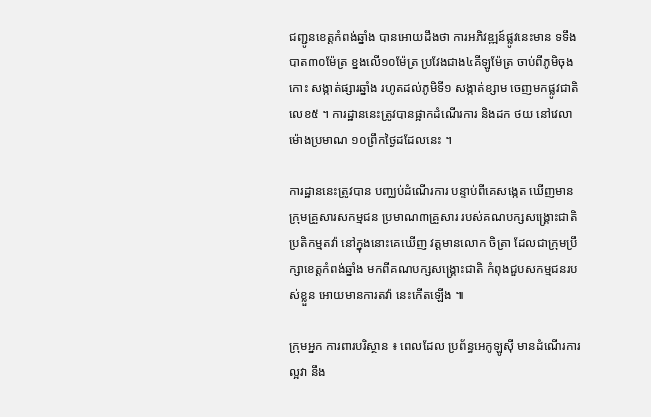ជញ្ជូនខេត្តកំពង់ឆ្នាំង បានអោយដឹងថា ការអភិវឌ្ឍន៍ផ្លូវនេះមាន ទទឹងបាត៣០ម៉ែត្រ ខ្នងលើ១០ម៉ែត្រ ប្រវែងជាង៤គីឡូម៉ែត្រ ចាប់ពីភូមិចុងកោះ សង្កាត់ផ្សារឆ្នាំង រហូតដល់ភូមិទី១ សង្កាត់ខ្សាម ចេញមកផ្លូវជាតិលេខ៥ ។ ការដ្ឋាននេះត្រូវបានផ្អាកដំណើរការ និងដក ថយ នៅវេលាម៉ោងប្រមាណ ១០ព្រឹកថ្ងៃដដែលនេះ ។

ការដ្ឋាននេះត្រូវបាន បញ្ឈប់ដំណើរការ បន្ទាប់ពីគេសង្កេត ឃើញមានក្រុមគ្រួសារសកម្មជន ប្រមាណ៣គ្រួសារ របស់គណបក្សសង្គ្រោះជាតិ ប្រតិកម្មតវ៉ា នៅក្នុងនោះគេឃើញ វត្តមានលោក ចិត្រា ដែលជាក្រុមប្រឹក្សាខេត្តកំពង់ឆ្នាំង មកពីគណបក្សសង្គ្រោះជាតិ កំពុងជួបសកម្មជនរបស់ខ្លួន អោយមានការតវ៉ា នេះកើតឡើង ៕

ក្រុមអ្នក ការពារបរិស្ថាន ៖ ពេលដែល ប្រព័ន្ធអេកូឡូស៊ី មានដំណើរការល្អវា នឹង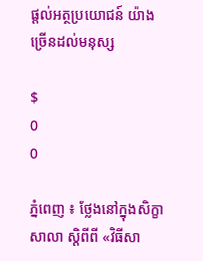ផ្តល់អត្ថប្រយោជន៍ យ៉ាងច្រើនដល់មនុស្ស

$
0
0

ភ្នំពេញ ៖ ថ្លែងនៅក្នុងសិក្ខាសាលា ស្តិពីពី «វិធីសា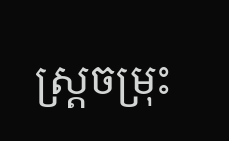ស្ត្រចម្រុះ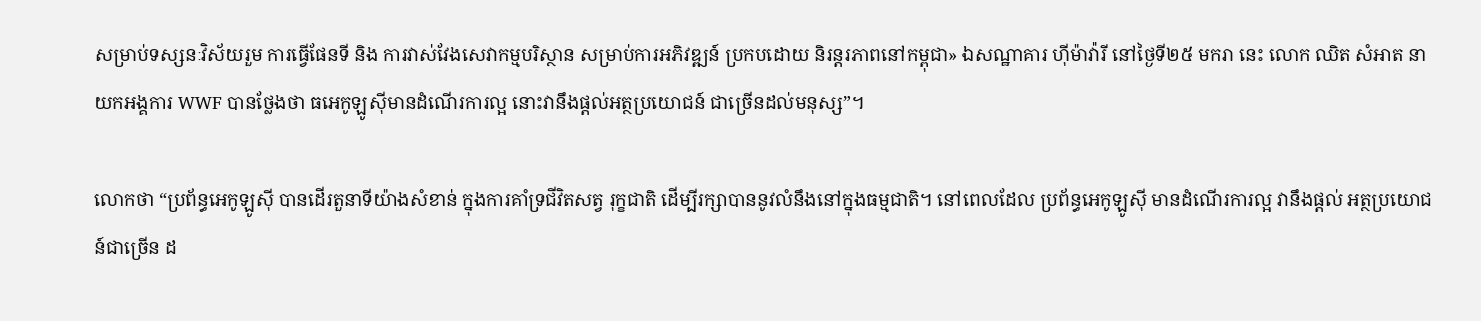សម្រាប់ទស្សនៈវិស័យរួម ការធ្វើផែនទី និង ការវាស់វែងសេវាកម្មបរិស្ថាន សម្រាប់ការអភិវឌ្ឍន៍ ប្រកបដោយ និរន្តរភាពនៅកម្ពុជា» ឯសណ្ឋាគារ ហ៊ីម៉ាវ៉ារី នៅថ្ងៃទី២៥ មករា នេះ លោក ឈិត សំអាត នាយកអង្គការ WWF បានថ្លែងថា ធអេកូឡូស៊ីមានដំណើរការល្អ នោះវានឹងផ្តល់អត្ថប្រយោជន៍ ជាច្រើនដល់មនុស្ស”។

លោកថា “ប្រព័ន្ធអេកូឡូស៊ី បានដើរតួនាទីយ៉ាងសំខាន់ ក្នុងការគាំទ្រជីវិតសត្វ រុក្ខជាតិ ដើម្បីរក្សាបាននូវលំនឹងនៅក្នុងធម្មជាតិ។ នៅពេលដែល ប្រព័ន្ធអេកូឡូស៊ី មានដំណើរការល្អ វានឹងផ្តល់ អត្ថប្រយោជន៍ជាច្រើន ដ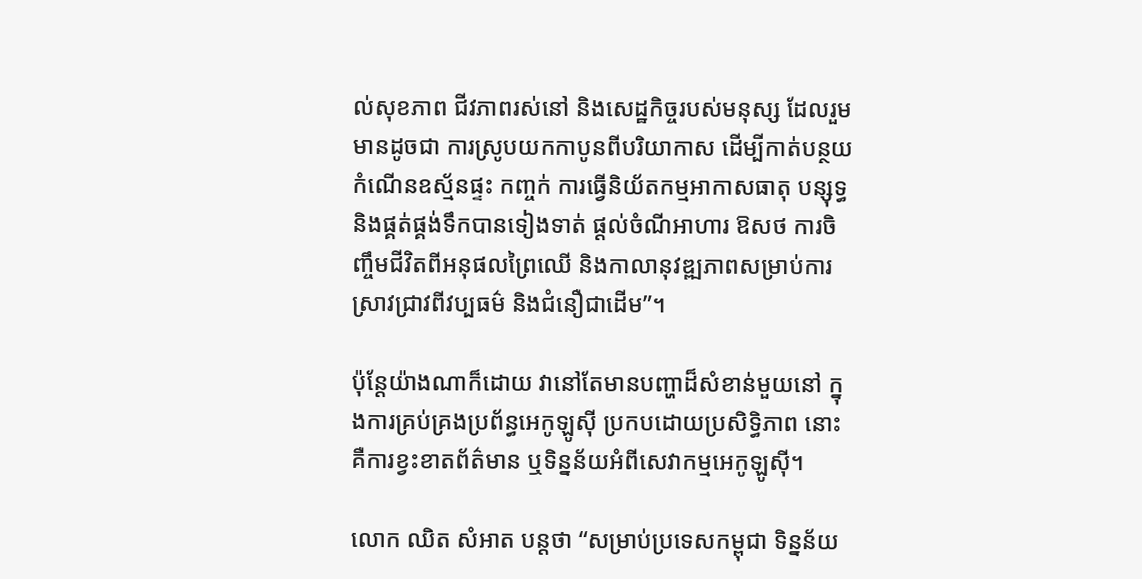ល់សុខភាព ជីវភាពរស់នៅ និងសេដ្ឋកិច្ចរបស់មនុស្ស ដែលរួមមានដូចជា ការស្រូបយកកាបូនពីបរិយាកាស ដើម្បីកាត់បន្ថយកំណើនឧស្ម័នផ្ទះ កញ្ចក់ ការធ្វើនិយ័តកម្មអាកាសធាតុ បន្សុទ្ធ និងផ្គត់ផ្គង់ទឹកបានទៀងទាត់ ផ្តល់ចំណីអាហារ ឱសថ ការចិញ្ចឹមជីវិតពីអនុផលព្រៃឈើ និងកាលានុវឌ្ឍភាពសម្រាប់ការស្រាវជ្រាវពីវប្បធម៌ និងជំនឿជាដើម”។

ប៉ុន្តែយ៉ាងណាក៏ដោយ វានៅតែមានបញ្ហាដ៏សំខាន់មួយនៅ ក្នុងការគ្រប់គ្រងប្រព័ន្ធអេកូឡូស៊ី ប្រកបដោយប្រសិទ្ធិភាព នោះគឺការខ្វះខាតព័ត៌មាន ឬទិន្នន័យអំពីសេវាកម្មអេកូឡូស៊ី។

លោក ឈិត សំអាត បន្តថា “សម្រាប់ប្រទេសកម្ពុជា ទិន្នន័យ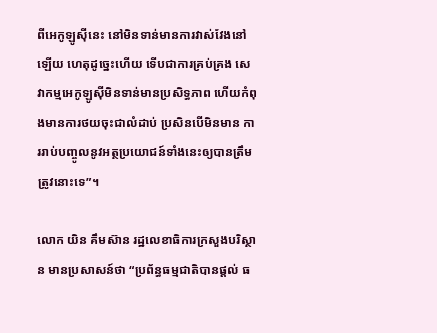ពីអេកូឡូស៊ីនេះ នៅមិនទាន់មានការវាស់វែងនៅឡើយ ហេតុដូច្នេះហើយ ទើបជាការគ្រប់គ្រង សេវាកម្មអេកូឡូស៊ីមិនទាន់មានប្រសិទ្ធភាព ហើយកំពុងមានការថយចុះជាលំដាប់ ប្រសិនបើមិនមាន ការរាប់បញ្ចូលនូវអត្ថប្រយោជន៍ទាំងនេះឲ្យបានត្រឹមត្រូវនោះទេ”។

លោក យិន គឹមស៊ាន រដ្ឋលេខាធិការក្រសួងបរិស្ថាន មានប្រសាសន៍ថា “ប្រព័ន្ធធម្មជាតិបានផ្តល់ ធ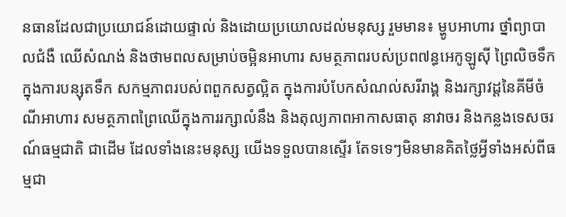នធានដែលជាប្រយោជន៍ដោយផ្ទាល់ និងដោយប្រយោលដល់មនុស្ស រួមមាន៖ ម្ហូបអាហារ ថ្នាំព្យាបាលជំងឺ ឈើសំណង់ និងថាមពលសម្រាប់ចម្អិនអាហារ សមត្ថភាពរបស់ប្រព៧ន្ធអេកូឡូស៊ី ព្រៃលិចទឹក ក្នុងការបន្សុតទឹក សកម្មភាពរបស់ពពួកសត្វល្អិត ក្នុងការបំបែកសំណល់សរីរាង្គ និងរក្សាវដ្ដនៃគីមីចំណីអាហារ សមត្ថភាពព្រៃឈើក្នុងការរក្សាលំនឹង និងតុល្យភាពអាកាសធាតុ នាវាចរ និងកន្លងទេសចរណ៍ធម្មជាតិ ជាដើម ដែលទាំងនេះមនុស្ស យើងទទួលបានស្ទើរ តែទទេៗមិនមានគិតថ្លៃអ្វីទាំងអស់ពីធម្មជា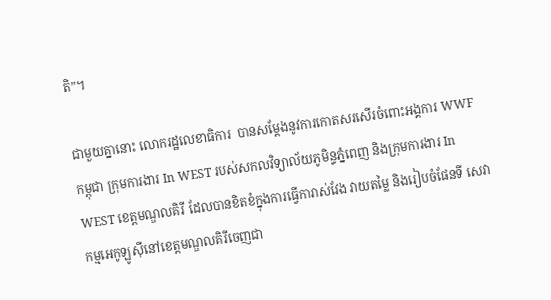តិ”។

ជាមួយគ្នានោះ លោករដ្ឋលេខាធិការ  បានសម្តែងនូវការកោតសរសើរចំពោះអង្គការ WWF កម្ពុជា ក្រុមការងារ In WEST របស់សកលវិទ្យាល័យភូមិន្ទភ្នំពេញ និងក្រុមការងារ In WEST ខេត្តមណ្ឌលគិរី ដែលបានខិតខំក្នុងការធ្វើការាស់វែង វាយតម្លៃ និងរៀបចំផែនទី សេវាកម្មអេកូឡូស៊ីនៅខេត្តមណ្ឌលគិរីចេញជា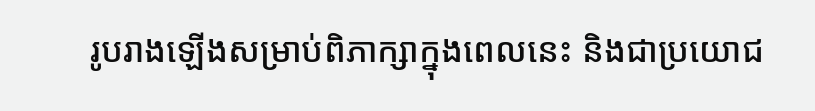រូបរាងឡើងសម្រាប់ពិភាក្សាក្នុងពេលនេះ និងជាប្រយោជ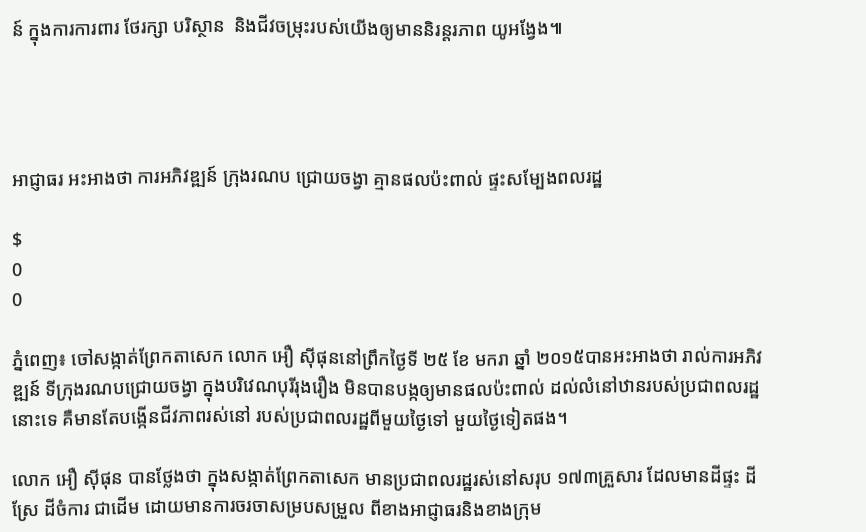ន៍ ក្នុងការការពារ ថែរក្សា បរិស្ថាន  និងជីវចម្រុះរបស់យើងឲ្យមាននិរន្តរភាព យូអង្វែង៕




អាជ្ញាធរ អះអាងថា ការអភិវឌ្ឍន៍ ក្រុងរណប ជ្រោយចង្វា គ្មានផលប៉ះពាល់ ផ្ទះសម្បែងពលរដ្ឋ

$
0
0

ភ្នំពេញ៖ ចៅសង្កាត់ព្រែកតាសេក លោក អឿ ស៊ីផុននៅព្រឹកថ្ងៃទី ២៥ ខែ មករា ឆ្នាំ ២០១៥បានអះអាងថា រាល់ការអភិវឌ្ឍន៍ ទីក្រុងរណបជ្រោយចង្វា ក្នុងបរិវេណបុរីរុងរឿង មិនបានបង្កឲ្យមានផលប៉ះពាល់ ដល់លំនៅឋានរបស់ប្រជាពលរដ្ឋនោះទេ គឺមានតែបង្កើនជីវភាពរស់នៅ របស់ប្រជាពលរដ្ឋពីមួយថ្ងៃទៅ មួយថ្ងៃទៀតផង។

លោក អឿ ស៊ីផុន បានថ្លែងថា ក្នុងសង្កាត់ព្រែកតាសេក មានប្រជាពលរដ្ឋរស់នៅសរុប ១៧៣គ្រួសារ ដែលមានដីផ្ទះ ដីស្រែ ដីចំការ ជាដើម ដោយមានការចរចាសម្របសម្រួល ពីខាងអាជ្ញាធរនិងខាងក្រុម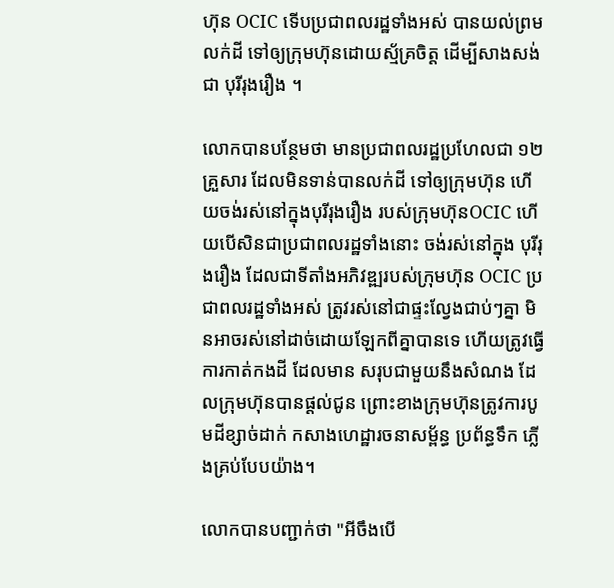ហ៊ុន OCIC ទើបប្រជាពលរដ្ឋទាំងអស់ បានយល់ព្រមលក់ដី ទៅឲ្យក្រុមហ៊ុនដោយស្ម័គ្រចិត្ត ដើម្បីសាងសង់ជា បុរីរុងរឿង ។

លោកបានបន្ថែមថា មានប្រជាពលរដ្ឋប្រហែលជា ១២គ្រួសារ ដែលមិនទាន់បានលក់ដី ទៅឲ្យក្រុមហ៊ុន ហើយចង់រស់នៅក្នុងបុរីរុងរឿង របស់ក្រុមហ៊ុនOCIC ហើយបើសិនជាប្រជាពលរដ្ឋទាំងនោះ ចង់រស់នៅក្នុង បុរីរុងរឿង ដែលជាទីតាំងអភិវឌ្ឍរបស់ក្រុមហ៊ុន OCIC ប្រជាពលរដ្ឋទាំងអស់ ត្រូវរស់នៅជាផ្ទះល្វែងជាប់ៗគ្នា មិនអាចរស់នៅដាច់ដោយឡែកពីគ្នាបានទេ ហើយត្រូវធ្វើការកាត់កងដី ដែលមាន សរុបជាមួយនឹងសំណង ដែលក្រុមហ៊ុនបានផ្ដល់ជូន ព្រោះខាងក្រុមហ៊ុនត្រូវការបូមដីខ្សាច់ដាក់ កសាងហេដ្ឋារចនាសម្ព័ន្ធ ប្រព័ន្ធទឹក ភ្លើងគ្រប់បែបយ៉ាង។

លោកបានបញ្ជាក់ថា "អីចឹងបើ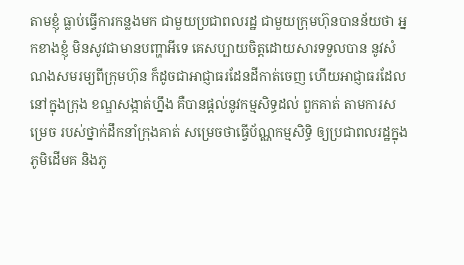តាមខ្ញុំ ធ្លាប់ធ្វើការកន្លងមក ជាមួយប្រជាពលរដ្ឋ ជាមួយក្រុមហ៊ុនបានន័យថា អ្នកខាងខ្ញុំ មិនសូវជាមានបញ្ហាអីទេ គេសប្បាយចិត្តដោយសារទទួលបាន នូវសំណងសមរម្យពីក្រុមហ៊ុន ក៏ដូចជាអាជ្ញាធរដែនដីកាត់ចេញ ហើយអាជ្ញាធរដែលនៅក្នុងក្រុង ខណ្ឌសង្កាត់ហ្នឹង គឺបានផ្ដល់នូវកម្មសិទ្ធដល់ ពួកគាត់ តាមការសម្រេច របស់ថ្នាក់ដឹកនាំក្រុងគាត់ សម្រេចថាធ្វើប័ណ្ណកម្មសិទ្ធិ ឲ្យប្រជាពលរដ្ឋក្នុងភូមិដើមគ និងភូ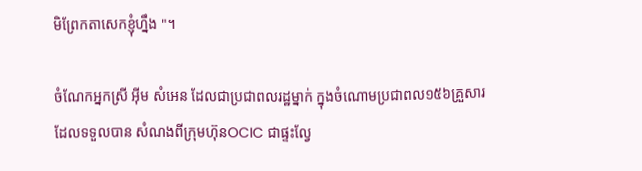មិព្រែកតាសេកខ្ញុំហ្នឹង "។

ចំណែកអ្នកស្រី អ៊ីម សំអេន ដែលជាប្រជាពលរដ្ឋម្នាក់ ក្នុងចំណោមប្រជាពល១៥៦គ្រួសារ ដែលទទួលបាន សំណងពីក្រុមហ៊ុនOCIC ជាផ្ទះល្វែ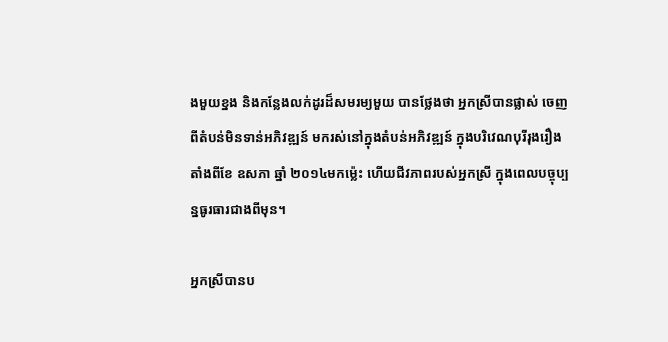ងមួយខ្នង និងកន្លែងលក់ដូរដ៏សមរម្យមួយ បានថ្លែងថា អ្នកស្រីបានផ្លាស់ ចេញពីតំបន់មិនទាន់អភិវឌ្ឍន៍ មករស់នៅក្នុងតំបន់អភិវឌ្ឍន៍ ក្នុងបរិវេណបុរីរុងរឿង តាំងពីខែ ឧសភា ឆ្នាំ ២០១៤មកម្ល៉េះ ហើយជីវភាពរបស់អ្នកស្រី ក្នុងពេលបច្ចុប្បន្នធូរធារជាងពីមុន។

អ្នកស្រីបានប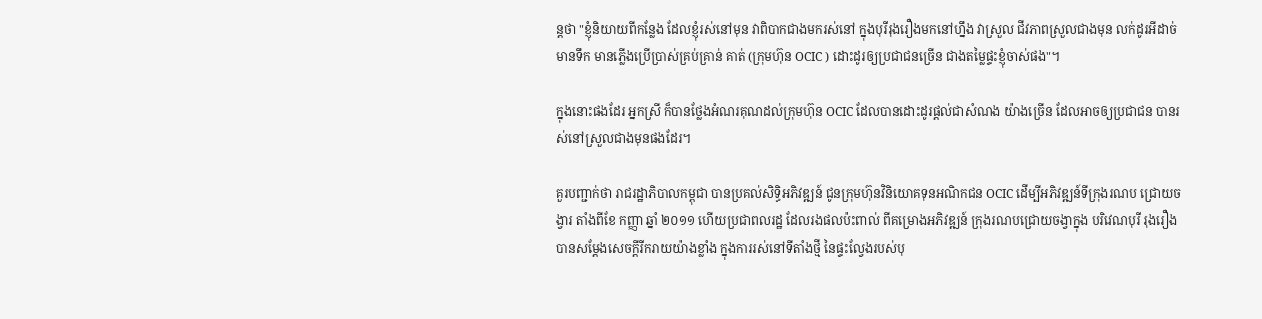ន្តថា "ខ្ញុំនិយាយពីកន្លែង ដែលខ្ញុំរស់នៅមុន វាពិបាកជាងមករស់នៅ ក្នុងបុរីរុងរឿងមកនៅហ្នឹង វាស្រួល ជីវភាពស្រួលជាងមុន លក់ដូរអីដាច់  មានទឹក មានភ្លើងប្រើប្រាស់គ្រប់គ្រាន់ គាត់ (ក្រុមហ៊ុន OCIC ) ដោះដូរឲ្យប្រជាជនច្រើន ជាងតម្លៃផ្ទះខ្ញុំចាស់ផង"។

ក្នុងនោះផងដែរ អ្នកស្រី ក៏បានថ្លែងអំណរគុណដល់ក្រុមហ៊ុន OCIC ដែលបានដោះដូរផ្ដល់ជាសំណង យ៉ាងច្រើន ដែលអាចឲ្យប្រជាជន បានរស់នៅស្រួលជាងមុនផងដែរ។

គួរបញ្ជាក់ថា រាជរដ្ឋាភិបាលកម្ពុជា បានប្រគល់សិទ្ធិអភិវឌ្ឍន៍ ជូនក្រុមហ៊ុនវិនិយោគទុនអណិកជន OCIC ដើម្បីអភិវឌ្ឍន៍ទីក្រុងរណប ជ្រោយចង្វារ តាំងពីខែ កញ្ញា ឆ្នាំ ២០១១ ហើយប្រជាពលរដ្ឋ ដែលរងផលប៉ះពាល់ ពីគម្រោងអភិវឌ្ឍន៍ ក្រុងរណបជ្រោយចង្វាក្នុង បរិវេណបុរី រុងរឿង បានសម្តែងសេចក្ដីរីករាយយ៉ាងខ្លាំង ក្នុងការរស់នៅទីតាំងថ្មី នៃផ្ទះល្វែងរបស់បុ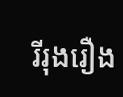រីរុងរឿង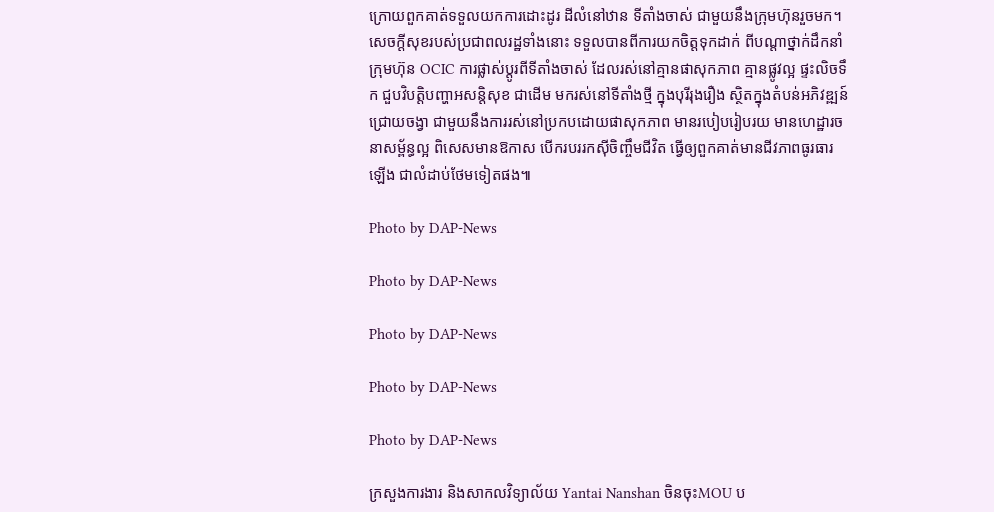ក្រោយពួកគាត់ទទួលយកការដោះដូរ ដីលំនៅឋាន ទីតាំងចាស់ ជាមួយនឹងក្រុមហ៊ុនរួចមក។ សេចក្តីសុខរបស់ប្រជាពលរដ្ឋទាំងនោះ ទទួលបានពីការយកចិត្តទុកដាក់ ពីបណ្តាថ្នាក់ដឹកនាំក្រុមហ៊ុន OCIC ការផ្លាស់ប្តូរពីទីតាំងចាស់ ដែលរស់នៅគ្មានផាសុកភាព គ្មានផ្លូវល្អ ផ្ទះលិចទឹក ជួបវិបត្តិបញ្ហាអសន្តិសុខ ជាដើម មករស់នៅទីតាំងថ្មី ក្នុងបុរីរុងរឿង ស្ថិតក្នុងតំបន់អភិវឌ្ឍន៍ជ្រោយចង្វា ជាមួយនឹងការរស់នៅប្រកបដោយផាសុកភាព មានរបៀបរៀបរយ មានហេដ្ឋារចនាសម្ព័ន្ធល្អ ពិសេសមានឱកាស បើករបររកស៊ីចិញ្ចឹមជីវិត ធ្វើឲ្យពួកគាត់មានជីវភាពធូរធារឡើង ជាលំដាប់ថែមទៀតផង៕

Photo by DAP-News

Photo by DAP-News

Photo by DAP-News

Photo by DAP-News

Photo by DAP-News

ក្រសួងការងារ និងសាកលវិទ្យាល័យ Yantai Nanshan ចិនចុះMOU ប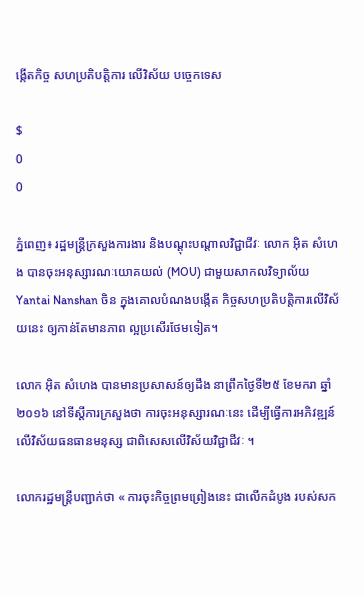ង្កើតកិច្ច សហប្រតិបត្តិការ លើវិស័យ បច្ចេកទេស

$
0
0

ភ្នំពេញ៖ រដ្ឋមន្ត្រីក្រសួងការងារ និងបណ្តុះបណ្តាលវិជ្ជាជីវៈ លោក អ៊ិត សំហេង បានចុះអនុស្សារណៈយោគយល់ (MOU) ជាមួយសាកលវិទ្យាល័យ Yantai Nanshan ចិន ក្នុងគោលបំណងបង្កើត កិច្ចសហប្រតិបតិ្តការលើវិស័យនេះ ឲ្យកាន់តែមានភាព ល្អប្រសើរថែមទៀត។

លោក អ៊ិត សំហេង បានមានប្រសាសន៍ឲ្យដឹង នាព្រឹកថ្ងៃទី២៥ ខែមករា ឆ្នាំ២០១៦ នៅទីស្តីការក្រសួងថា ការចុះអនុស្សារណៈនេះ ដើម្បីធ្វើការអភិវឌ្ឍន៍លើវិស័យធនធានមនុស្ស ជាពិសេសលើវិស័យវិជ្ជាជីវៈ ។

លោករដ្ឋមន្ត្រីបញ្ជាក់ថា « ការចុះកិច្ចព្រមព្រៀងនេះ ជាលើកដំបូង របស់សក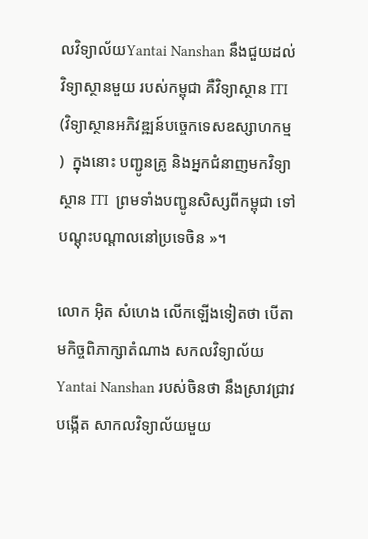លវិទ្យាល័យYantai Nanshan នឹងជួយដល់វិទ្យាស្ថានមួយ របស់កម្ពុជា គឺវិទ្យាស្ថាន ITI  (វិទ្យាស្ថានអភិវឌ្ឍន៍បច្ចេកទេសឧស្សាហកម្ម )  ក្នុងនោះ បញ្ជូនគ្រូ និងអ្នកជំនាញមកវិទ្យាស្ថាន ITI  ព្រមទាំងបញ្ជូនសិស្សពីកម្ពុជា ទៅបណ្តុះបណ្តាលនៅប្រទេចិន »។

លោក អ៊ិត សំហេង លើកឡើងទៀតថា បើតាមកិច្ចពិភាក្សាតំណាង សកលវិទ្យាល័យ Yantai Nanshan របស់ចិនថា នឹងស្រាវជ្រាវបង្កើត សាកលវិទ្យាល័យមួយ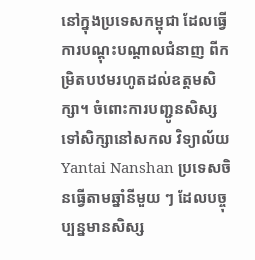នៅក្នុងប្រទេសកម្ពុជា ដែលធ្វើការបណ្តុះបណ្តាលជំនាញ ពីកម្រិតបឋមរហូតដល់ឧត្តមសិក្សា។ ចំពោះការបញ្ជូនសិស្ស ទៅសិក្សានៅសកល វិទ្យាល័យ Yantai Nanshan ប្រទេសចិនធ្វើតាមឆ្នាំនីមួយ ៗ ដែលបច្ចុប្បន្នមានសិស្ស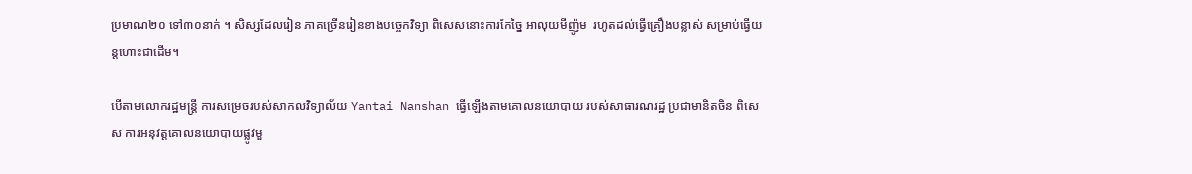ប្រមាណ២០ ទៅ៣០នាក់ ។ សិស្សដែលរៀន ភាគច្រើនរៀនខាងបច្ចេកវិទ្យា ពិសេសនោះការកែច្នៃ អាលុយមីញ៉ូម  រហូតដល់ធ្វើគ្រឿងបន្លាស់ សម្រាប់ធ្វើយន្តហោះជាដើម។

បើតាមលោករដ្ឋមន្ត្រី ការសម្រេចរបស់សាកលវិទ្យាល័យ Yantai Nanshan ធ្វើឡើងតាមគោលនយោបាយ របស់សាធារណរដ្ឋ ប្រជាមានិតចិន ពិសេស ការអនុវត្តគោលនយោបាយផ្លូវមួ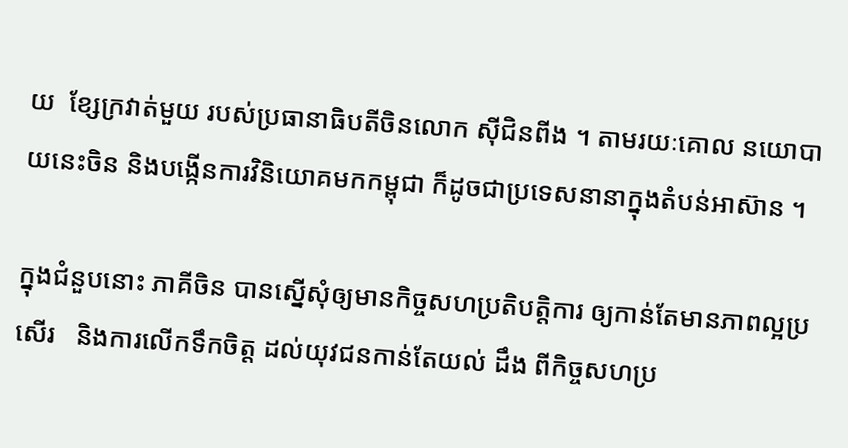យ  ខ្សែក្រវាត់មួយ របស់ប្រធានាធិបតីចិនលោក ស៊ីជិនពីង ។ តាមរយៈគោល នយោបាយនេះចិន និងបង្កើនការវិនិយោគមកកម្ពុជា ក៏ដូចជាប្រទេសនានាក្នុងតំបន់អាស៊ាន ។

ក្នុងជំនួបនោះ ភាគីចិន បានស្នើសុំឲ្យមានកិច្ចសហប្រតិបត្តិការ ឲ្យកាន់តែមានភាពល្អប្រសើរ   និងការលើកទឹកចិត្ត ដល់យុវជនកាន់តែយល់ ដឹង ពីកិច្ចសហប្រ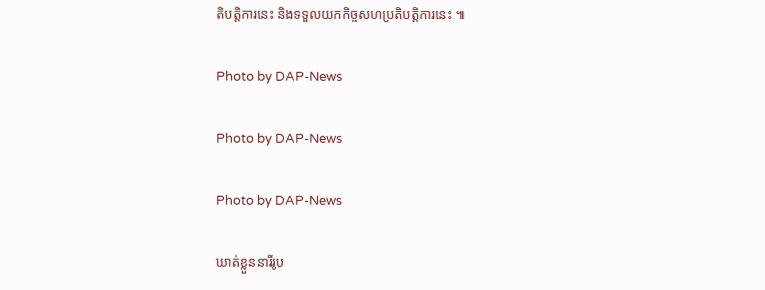តិបត្តិការនេះ និងទទួលយកកិច្ចសហប្រតិបត្តិការនេះ ៕

Photo by DAP-News

Photo by DAP-News

Photo by DAP-News

ឃាត់ខ្លួននារីរូប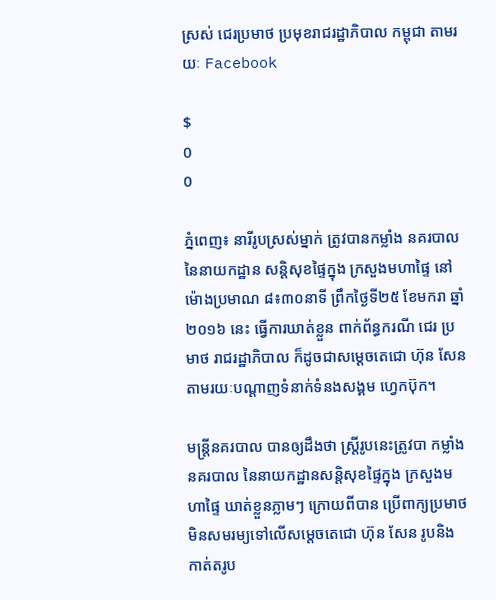ស្រស់ ជេរប្រមាថ ប្រមុខរាជរដ្ឋាភិបាល កម្ពុជា តាមរយៈ Facebook

$
0
0

ភ្នំពេញ៖ នារីរូបស្រស់ម្នាក់ ត្រូវបានកម្លាំង នគរបាល នៃនាយកដ្ឋាន សន្តិសុខផ្ទៃក្នុង ក្រសួងមហាផ្ទៃ នៅម៉ោងប្រមាណ ៨៖៣០នាទី ព្រឹកថ្ងៃទី២៥ ខែមករា ឆ្នាំ២០១៦ នេះ ធ្វើការឃាត់ខ្លួន ពាក់ព័ន្ធករណី ជេរ ប្រមាថ រាជរដ្ឋាភិបាល ក៏ដូចជាសម្តេចតេជោ ហ៊ុន សែន តាមរយៈបណ្តាញទំនាក់ទំនងសង្គម ហ្វេកប៊ុក។

មន្រ្តីនគរបាល បានឲ្យដឹងថា ស្រ្តីរូបនេះត្រូវបា កម្លាំងនគរបាល នៃនាយកដ្ឋានសន្តិសុខផ្ទៃក្នុង ក្រសួងមហាផ្ទៃ ឃាត់ខ្លួនភ្លាមៗ ក្រោយពីបាន ប្រើពាក្យប្រមាថ មិនសមរម្យទៅលើសម្តេចតេជោ ហ៊ុន សែន រូបនិងកាត់តរូប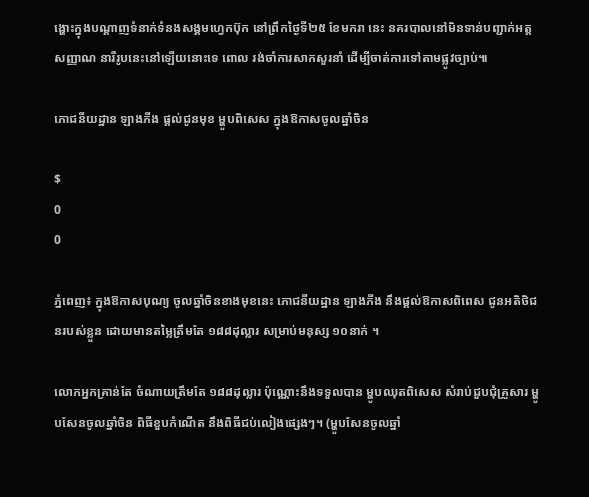ង្ហោះក្នុងបណ្តាញទំនាក់ទំនងសង្គមហ្វេកប៊ុក នៅព្រឹកថ្ងៃទី២៥ ខែមករា នេះ នគរបាលនៅមិនទាន់បញ្ជាក់អត្តសញ្ញាណ នារីរូបនេះនៅឡើយនោះទេ ពោល រង់ចាំការសាកសួរនាំ ដើម្បីចាត់ការទៅតាមផ្លូវច្បាប់៕

ភោជនីយដ្ឋាន ឡាងភីង ផ្ដល់ជូនមុខ ម្ហូបពិសេស ក្នុងឱកាសចូលឆ្នាំចិន

$
0
0

ភ្នំពេញ៖ ក្នុងឱកាសបុណ្យ ចូលឆ្នាំចិនខាងមុខនេះ ភោជនីយដ្ឋាន ឡាងភីង នឹងផ្តល់ឱកាសពិពេស ជូនអតិថិជនរបស់ខ្លួន ដោយមានតម្លៃត្រឹមតែ ១៨៨ដុល្លារ សម្រាប់មនុស្ស ១០នាក់ ។

លោកអ្នកគ្រាន់តែ ចំណាយត្រឹមតែ ១៨៨ដុល្លារ ប៉ុណ្ណោះនឹងទទួលបាន ម្ហូបឈុតពិសេស សំរាប់ជួបជុំគ្រួសារ ម្ហូបសែនចូលឆ្នាំចិន ពិធីខួបកំណើត នឹងពិធីជប់លៀងផ្សេងៗ។ (ម្ហូបសែនចូលឆ្នាំ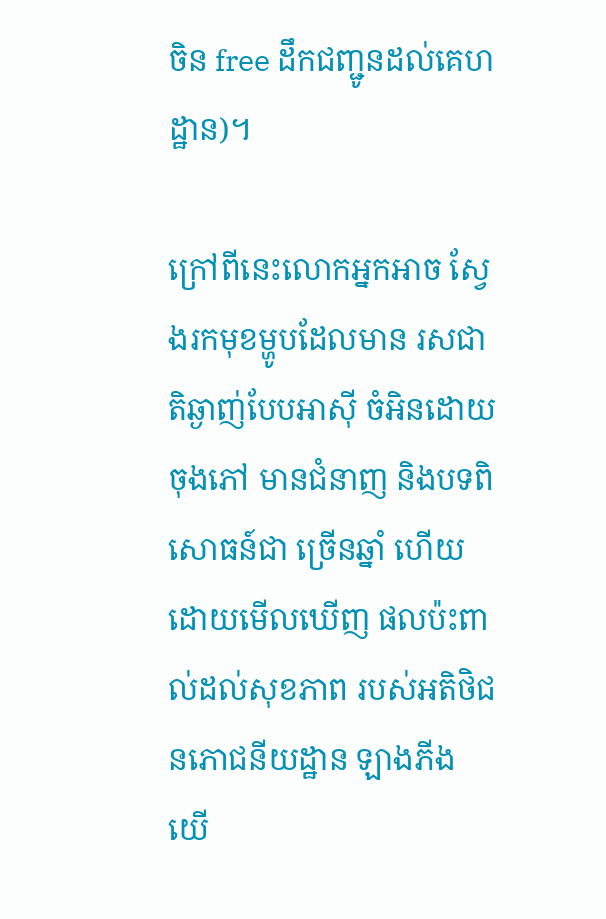ចិន free ដឹកជញ្ជូនដល់គេហដ្ឋាន)។

ក្រៅពីនេះលោកអ្នកអាច ស្វែងរកមុខម្ហូបដែលមាន រសជាតិឆ្ងាញ់បែបអាស៊ី ចំអិនដោយចុងភៅ មានជំនាញ និងបទពិសោធន៍ជា ច្រើនឆ្នាំ ហើយដោយមើលឃើញ ផលប៉ះពាល់ដល់សុខភាព របស់អតិថិជនភោជនីយដ្ឋាន ឡាងភីង យើ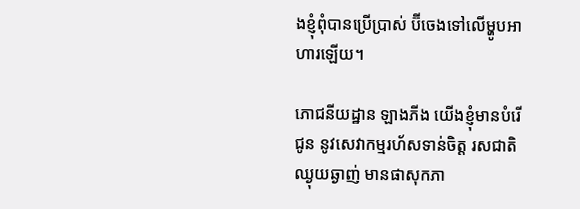ងខ្ញុំពុំបានប្រើប្រាស់ ប៊ីចេងទៅលើម្ហូបអាហារឡើយ។

ភោជនីយដ្ឋាន ឡាងភីង យើងខ្ញុំមានបំរើជូន នូវសេវាកម្មរហ័សទាន់ចិត្ត រសជាតិឈ្ងុយឆ្ងាញ់ មានផាសុកភា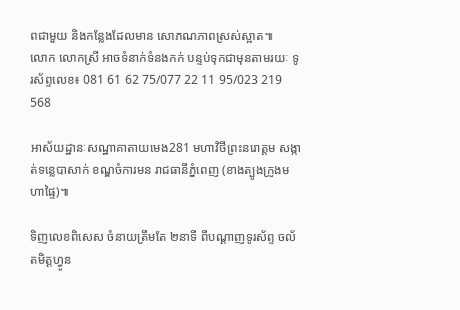ពជាមួយ និងកន្លែងដែលមាន សោភណភាពស្រស់ស្អាត៕
លោក លោកស្រី អាចទំនាក់ទំនងកក់ បន្ទប់ទុកជាមុនតាមរយៈ ទូរស័ព្ទលេខ៖ 081 61 62 75/077 22 11 95/023 219 568

អាស័យដ្ឋានៈសណ្ឋាគាតាយមេង281 មហាវិថីព្រះនរោត្តម សង្កាត់ទន្លេបាសាក់ ខណ្ឌចំការមន រាជធានីភ្នំពេញ (ខាងត្បូងក្រូងមហាផ្ទៃ)៕

ទិញលេខពិសេស ចំនាយត្រឹមតែ ២នាទី ពីបណ្ដាញទូរស័ព្ទ ចល័តមិត្ដហ្វូន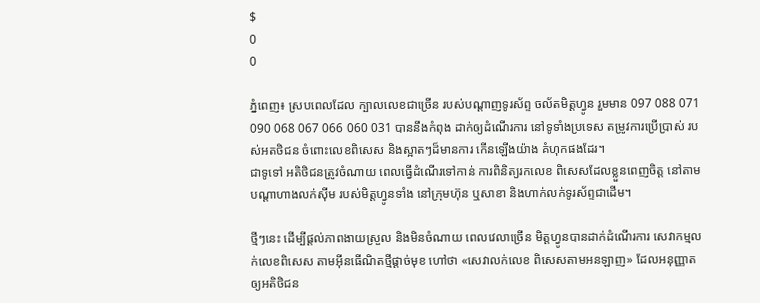$
0
0

ភ្នំពេញ៖ ស្របពេលដែល ក្បាលលេខជាច្រើន របស់បណ្ដាញទូរស័ព្ទ ចល័តមិត្ដហ្វូន រួមមាន 097 088 071 090 068 067 066 060 031 បាននឹងកំពុង ដាក់ឲ្យដំណើរការ នៅទូទាំងប្រទេស តម្រូវការប្រើប្រាស់ របស់អតថិជន ចំពោះលេខពិសេស និងស្អាតៗដ៏មានការ កើនឡើងយ៉ាង គំហុកផងដែរ។
ជាទូទៅ អតិថិជនត្រូវចំណាយ ពេលធ្វើដំណើរទៅកាន់ ការពិនិត្យរកលេខ ពិសេសដែលខ្លួនពេញចិត្ដ នៅតាមបណ្ដាហាងលក់ស៊ីម របស់មិត្ដហ្វូនទាំង នៅក្រុមហ៊ុន ឬសាខា និងហាក់លក់ទូរស័ព្ទជាដើម។

ថ្មីៗនេះ ដើម្បីផ្ដល់ភាពងាយស្រួល និងមិនចំណាយ ពេលវេលាច្រើន មិត្ដហ្វូនបានដាក់ដំណើរការ សេវាកម្មលក់លេខពិសេស តាមអ៊ីនធើណិតថ្មីផ្ដាច់មុខ ហៅថា «សេវាលក់លេខ ពិសេសតាមអនឡាញ» ដែលអនុញ្ញាតឲ្យអតិថិជន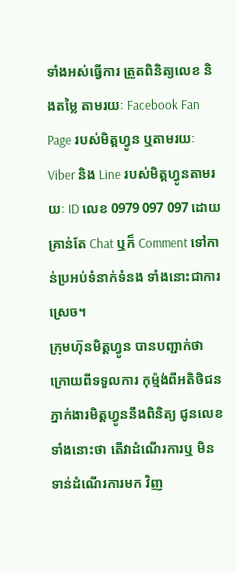ទាំងអស់ធ្វើការ ត្រួតពិនិត្យលេខ និងតម្លៃ តាមរយៈ Facebook Fan Page របស់មិត្តហ្វូន ឬតាមរយៈ Viber និង Line របស់មិត្តហ្វូនតាមរយៈ ID លេខ 0979 097 097 ដោយគ្រាន់តែ Chat ឬក៏ Comment ទៅកាន់ប្រអប់ទំនាក់ទំនង ទាំងនោះជាការស្រេច។
ក្រុមហ៊ុនមិត្ដហ្វូន បានបញ្ជាក់ថា ក្រោយពីទទួលការ កុម្ម៉ង់ពីអតិថិជន ភ្នាក់ងារមិត្តហ្វូននឹងពិនិត្យ ជូនលេខទាំងនោះថា តើវាដំណើរការឬ មិនទាន់ដំណើរការមក វិញ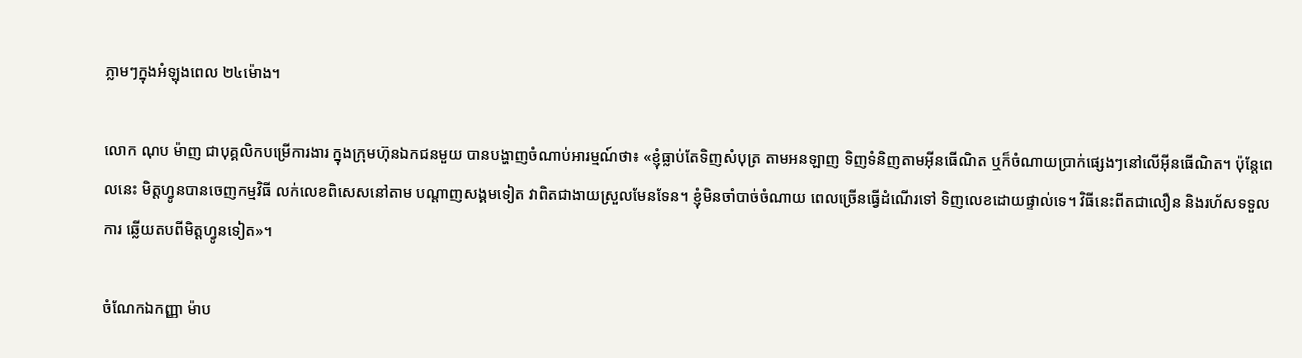ភ្លាមៗក្នុងអំឡុងពេល ២៤ម៉ោង។

លោក ណុប ម៉ាញ ជាបុគ្គលិកបម្រើការងារ ក្នុងក្រុមហ៊ុនឯកជនមួយ បានបង្ហាញចំណាប់អារម្មណ៍ថា៖ «ខ្ញុំធ្លាប់តែទិញសំបុត្រ តាមអនឡាញ ទិញទំនិញតាមអ៊ីនធើណិត ឬក៏ចំណាយប្រាក់ផ្សេងៗនៅលើអ៊ីនធើណិត។ ប៉ុន្តែពេលនេះ មិត្តហ្វូនបានចេញកម្មវិធី លក់លេខពិសេសនៅតាម បណ្តាញសង្គមទៀត វាពិតជាងាយស្រួលមែនទែន។ ខ្ញុំមិនចាំបាច់ចំណាយ ពេលច្រើនធ្វើដំណើរទៅ ទិញលេខដោយផ្ទាល់ទេ។ វិធីនេះពីតជាលឿន និងរហ័សទទួលការ ឆ្លើយតបពីមិត្តហ្វូនទៀត»។

ចំណែកឯកញ្ញា ម៉ាប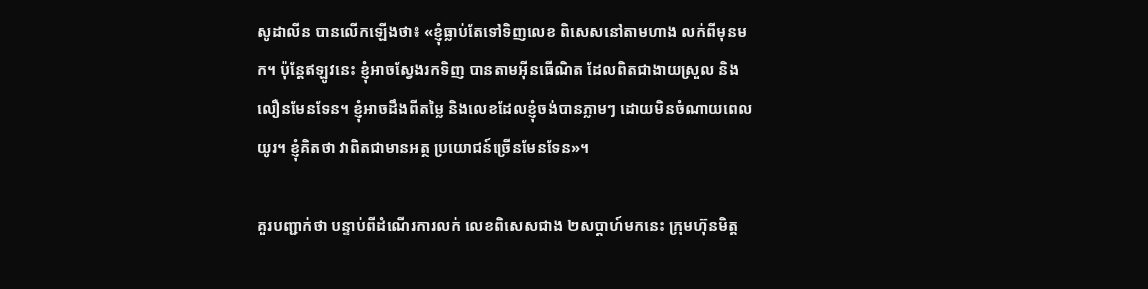សូដាលីន បានលើកឡើងថា៖ «ខ្ញុំធ្លាប់តែទៅទិញលេខ ពិសេសនៅតាមហាង លក់ពីមុនមក។ ប៉ុន្តែឥឡូវនេះ ខ្ញុំអាចស្វែងរកទិញ បានតាមអ៊ីនធើណិត ដែលពិតជាងាយស្រួល និងលឿនមែនទែន។ ខ្ញុំអាចដឹងពីតម្លៃ និងលេខដែលខ្ញុំចង់បានភ្លាមៗ ដោយមិនចំណាយពេលយូរ។ ខ្ញុំគិតថា វាពិតជាមានអត្ថ ប្រយោជន៍ច្រើនមែនទែន»។

គួរបញ្ជាក់ថា បន្ទាប់ពីដំណើរការលក់ លេខពិសេសជាង ២សប្តាហ៍មកនេះ ក្រុមហ៊ុនមិត្ត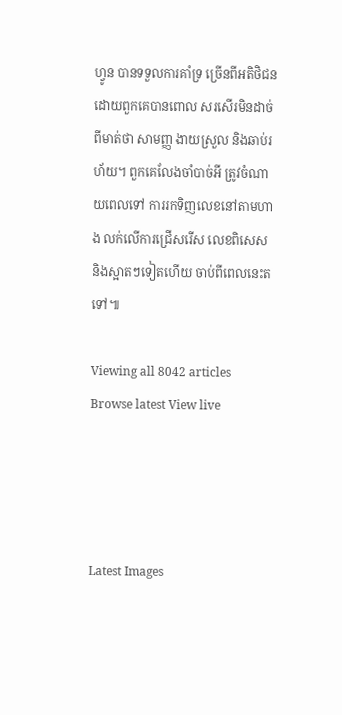ហ្វូន បានទទួលការគាំទ្រ ច្រើនពីអតិថិជន ដោយពួកគេបានពោល សរសើរមិនដាច់ពីមាត់ថា សាមញ្ញ ងាយស្រួល និងឆាប់រហ័យ។ ពួកគេលែងចាំបាច់អី ត្រូវចំណាយពេលទៅ ការរកទិញលេខនៅតាមហាង លក់លើការជ្រើសរើស លេខពិសេស និងស្អាតៗទៀតហើយ ចាប់ពីពេលនេះតទៅ៕

Viewing all 8042 articles
Browse latest View live




Latest Images